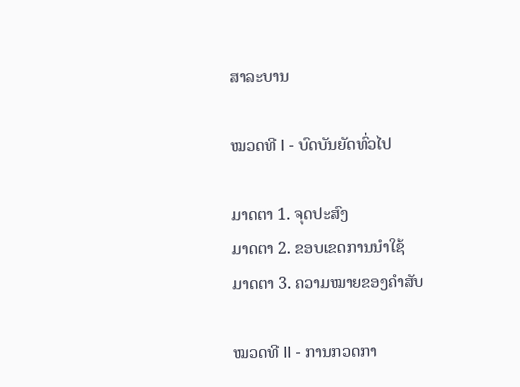ສາລະບານ

ໝວດທີ I - ບົດບັນຍັດທົ່ວໄປ

ມາດຕາ 1. ຈຸດປະສົງ
ມາດຕາ 2. ຂອບເຂດການນໍາໃຊ້
ມາດຕາ 3. ຄວາມໝາຍຂອງຄໍາສັບ

ໝວດທີ II - ການກວດກາ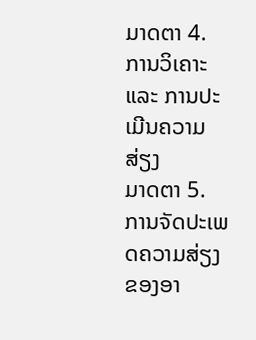ມາດຕາ 4. ການວິເຄາະ ແລະ ການປະເມີນຄວາມສ່ຽງ
ມາດຕາ 5. ການຈັດປະເພດຄວາມສ່ຽງຂອງອາ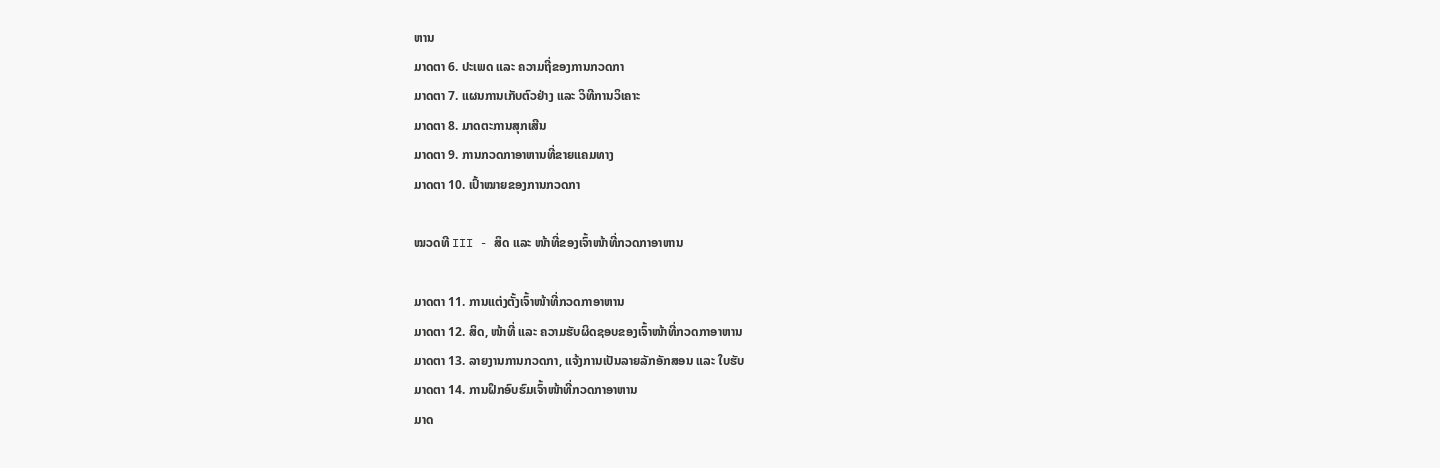ຫານ
ມາດຕາ 6. ປະເພດ ແລະ ຄວາມຖີ່ຂອງການກວດກາ
ມາດຕາ 7. ແຜນການເກັບຕົວຢ່າງ ແລະ ວິທີການວິເຄາະ
ມາດຕາ 8. ມາດຕະການສຸກເສີນ
ມາດຕາ 9. ການກວດກາອາຫານທີ່ຂາຍແຄມທາງ
ມາດຕາ 10. ເປົ້າໝາຍຂອງການກວດກາ

ໝວດທີ III - ສິດ ແລະ ໜ້າທີ່ຂອງເຈົ້າໜ້າທີ່ກວດກາອາຫານ

ມາດຕາ 11. ການແຕ່ງຕັ້ງເຈົ້າໜ້າທີ່ກວດກາອາຫານ
ມາດຕາ 12. ສິດ, ໜ້າທີ່ ແລະ ຄວາມຮັບຜິດຊອບຂອງເຈົ້າໜ້າທີ່ກວດກາອາຫານ
ມາດຕາ 13. ລາຍງານການກວດກາ, ແຈ້ງການເປັນລາຍລັກອັກສອນ ແລະ ໃບຮັບ
ມາດຕາ 14. ການຝຶກອົບຮົມເຈົ້າໜ້າທີ່ກວດກາອາຫານ
ມາດ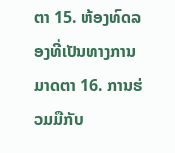ຕາ 15. ຫ້ອງທົດລອງທີ່ເປັນທາງການ
ມາດຕາ 16. ການຮ່ວມມືກັບ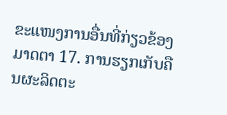ຂະແໜງການອື່ນທີ່ກ່ຽວຂ້ອງ
ມາດຕາ 17. ການຮຽກເກັບຄືນຜະລິດຕະ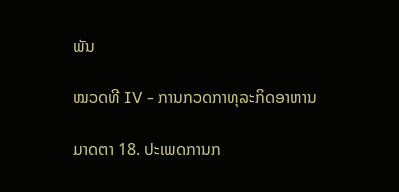ພັນ

ໝວດທີ IV - ການກວດກາທຸລະກິດອາຫານ

ມາດຕາ 18. ປະເພດການກ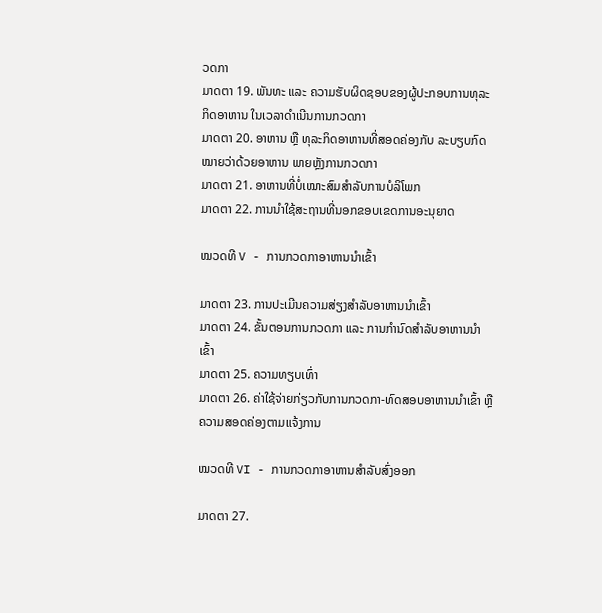ວດກາ
ມາດຕາ 19. ພັນທະ ແລະ ຄວາມຮັບຜິດຊອບຂອງຜູ້ປະກອບການທຸລະກິດອາຫານ ໃນເວລາດໍາເນີນການກວດກາ
ມາດຕາ 20. ອາຫານ ຫຼື ທຸລະກິດອາຫານທີ່ສອດຄ່ອງກັບ ລະບຽບກົດໝາຍວ່າດ້ວຍອາຫານ ພາຍຫຼັງການກວດກາ
ມາດຕາ 21. ອາຫານທີ່ບໍ່ເໝາະສົມສໍາລັບການບໍລິໂພກ
ມາດຕາ 22. ການນໍາໃຊ້ສະຖານທີ່ນອກຂອບເຂດການອະນຸຍາດ

ໝວດທີ V - ການກວດກາອາຫານນໍາເຂົ້າ

ມາດຕາ 23. ການປະເມີນຄວາມສ່ຽງສໍາລັບອາຫານນໍາເຂົ້າ
ມາດຕາ 24. ຂັ້ນຕອນການກວດກາ ແລະ ການກໍານົດສໍາລັບອາຫານນໍາເຂົ້າ
ມາດຕາ 25. ຄວາມທຽບເທົ່າ
ມາດຕາ 26. ຄ່າໃຊ້ຈ່າຍກ່ຽວກັບການກວດກາ-ທົດສອບອາຫານນໍາເຂົ້າ ຫຼື ຄວາມສອດຄ່ອງຕາມແຈ້ງການ

ໝວດທີ VI - ການກວດກາອາຫານສໍາລັບສົ່ງອອກ

ມາດຕາ 27.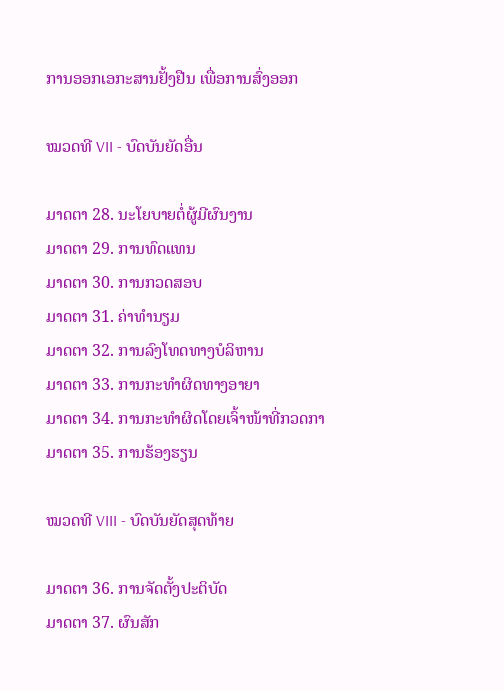ການອອກເອກະສານຢັ້ງຢືນ ເພື່ອການສົ່ງອອກ

ໝວດທີ VII - ບົດບັນຍັດອື່ນ

ມາດຕາ 28. ນະໂຍບາຍຕໍ່ຜູ້ມີຜົນງານ
ມາດຕາ 29. ການທົດແທນ
ມາດຕາ 30. ການກວດສອບ
ມາດຕາ 31. ຄ່າທໍານຽມ
ມາດຕາ 32. ການລົງໂທດທາງບໍລິຫານ
ມາດຕາ 33. ການກະທໍາຜິດທາງອາຍາ
ມາດຕາ 34. ການກະທໍາຜິດໂດຍເຈົ້າໜ້າທີ່ກວດກາ
ມາດຕາ 35. ການຮ້ອງຮຽນ

ໝວດທີ VIII - ບົດບັນຍັດສຸດທ້າຍ

ມາດຕາ 36. ການຈັດຕັ້ງປະຕິບັດ
ມາດຕາ 37. ຜົນສັກ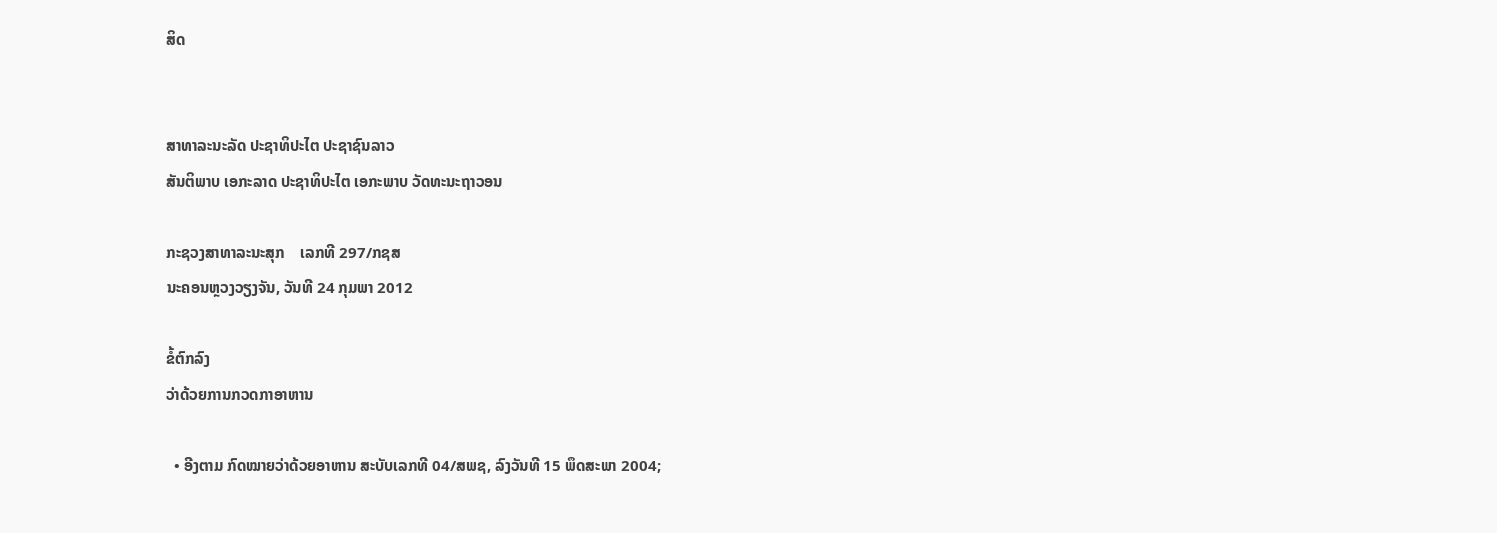ສິດ


ສາທາລະນະລັດ ປະຊາທິປະໄຕ ປະຊາຊົນລາວ
ສັນຕິພາບ ເອກະລາດ ປະຊາທິປະໄຕ ເອກະພາບ ວັດທະນະຖາວອນ

ກະຊວງສາທາລະນະສຸກ    ເລກທີ 297/ກຊສ
ນະຄອນຫຼວງວຽງຈັນ, ວັນທີ 24 ກຸມພາ 2012

ຂໍ້ຕົກລົງ
ວ່າດ້ວຍການກວດກາອາຫານ

  • ອີງຕາມ ກົດໝາຍວ່າດ້ວຍອາຫານ ສະບັບເລກທີ 04/ສພຊ, ລົງວັນທີ 15 ພຶດສະພາ 2004;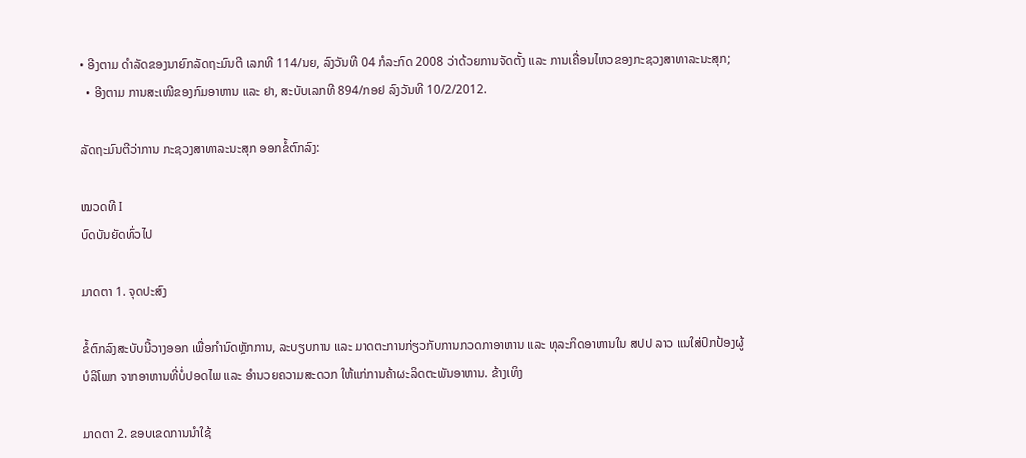• ອີງຕາມ ດໍາລັດຂອງນາຍົກລັດຖະມົນຕີ ເລກທີ 114/ນຍ, ລົງວັນທີ 04 ກໍລະກົດ 2008 ວ່າດ້ວຍການຈັດຕັ້ງ ແລະ ການເຄື່ອນໄຫວຂອງກະຊວງສາທາລະນະສຸກ;
  • ອີງຕາມ ການສະເໜີຂອງກົມອາຫານ ແລະ ຢາ, ສະບັບເລກທີ 894/ກອຢ ລົງວັນທີ 10/2/2012.

ລັດຖະມົນຕີວ່າການ ກະຊວງສາທາລະນະສຸກ ອອກຂໍ້ຕົກລົງ:

ໝວດທີ I
ບົດບັນຍັດທົ່ວໄປ

ມາດຕາ 1. ຈຸດປະສົງ

ຂໍ້ຕົກລົງສະບັບນີ້ວາງອອກ ເພື່ອກໍານົດຫຼັກການ, ລະບຽບການ ແລະ ມາດຕະການກ່ຽວກັບການກວດກາອາຫານ ແລະ ທຸລະກິດອາຫານໃນ ສປປ ລາວ ແນໃສ່ປົກປ້ອງຜູ້ບໍລິໂພກ ຈາກອາຫານທີ່ບໍ່ປອດໄພ ແລະ ອໍານວຍຄວາມສະດວກ ໃຫ້ແກ່ການຄ້າຜະລິດຕະພັນອາຫານ. ຂ້າງເທິງ

ມາດຕາ 2. ຂອບເຂດການນໍາໃຊ້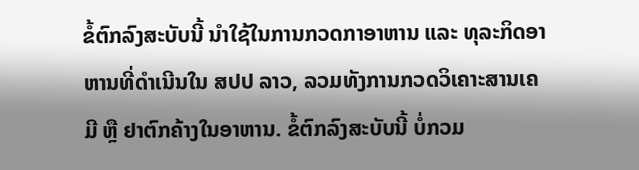ຂໍ້ຕົກລົງສະບັບນີ້ ນໍາໃຊ້ໃນການກວດກາອາຫານ ແລະ ທຸລະກິດອາຫານທີ່ດໍາເນີນໃນ ສປປ ລາວ, ລວມທັງການກວດວິເຄາະສານເຄມີ ຫຼື ຢາຕົກຄ້າງໃນອາຫານ. ຂໍ້ຕົກລົງສະບັບນີ້ ບໍ່ກວມ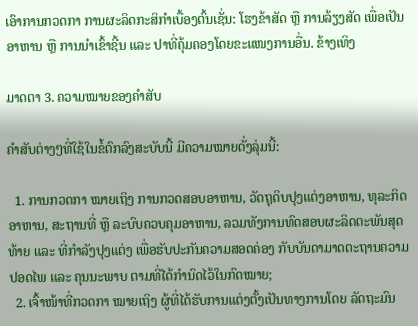ເອົາການກວດກາ ການຜະລິດກະສິກໍາເບື້ອງຕົ້ນເຊັ່ນ: ໂຮງຂ້າສັດ ຫຼື ການລ້ຽງສັດ ເພື່ອເປັນອາຫານ ຫຼື ການນໍາເຂົ້າຊີ້ນ ແລະ ປາທີ່ຄຸ້ມຄອງໂດຍຂະແໜງການອື່ນ. ຂ້າງເທິງ

ມາດຕາ 3. ຄວາມໝາຍຂອງຄໍາສັບ

ຄໍາສັບຕ່າງໆທີ່ໃຊ້ໃນຂໍ້ຕົກລົງສະບັບນີ້ ມີຄວາມໝາຍດັ່ງລຸ່ມນີ້:

  1. ການກວດກາ ໝາຍເຖິງ ການກວດສອບອາຫານ, ວັດຖຸດິບປຸງແຕ່ງອາຫານ, ທຸລະກິດອາຫານ, ສະຖານທີ່ ຫຼື ລະບົບຄວບຄຸມອາຫານ, ລວມທັງການທົດສອບຜະລິດຕະພັນສຸດທ້າຍ ແລະ ທີ່ກໍາລັງປຸງແຕ່ງ ເພື່ອຮັບປະກັນຄວາມສອດຄ່ອງ ກັບບັນດາມາດຕະຖານຄວາມປອດໄພ ແລະ ຄຸນນະພາບ ຕາມທີ່ໄດ້ກໍານົດໄວ້ໃນກົດໝາຍ;
  2. ເຈົ້າໜ້າທີ່ກວດກາ ໝາຍເຖິງ ຜູ້ທີ່ໄດ້ຮັບການແຕ່ງຕັ້ງເປັນທາງການໂດຍ ລັດຖະມົນ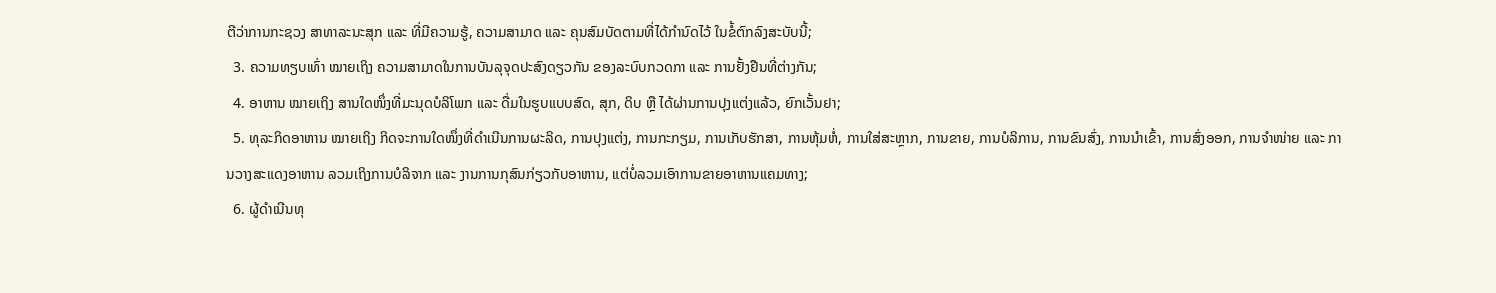ຕີວ່າການກະຊວງ ສາທາລະນະສຸກ ແລະ ທີ່ມີຄວາມຮູ້, ຄວາມສາມາດ ແລະ ຄຸນສົມບັດຕາມທີ່ໄດ້ກໍານົດໄວ້ ໃນຂໍ້ຕົກລົງສະບັບນີ້;
  3. ຄວາມທຽບເທົ່າ ໝາຍເຖິງ ຄວາມສາມາດໃນການບັນລຸຈຸດປະສົງດຽວກັນ ຂອງລະບົບກວດກາ ແລະ ການຢັ້ງຢືນທີ່ຕ່າງກັນ;
  4. ອາຫານ ໝາຍເຖິງ ສານໃດໜຶ່ງທີ່ມະນຸດບໍລິໂພກ ແລະ ດື່ມໃນຮູບແບບສົດ, ສຸກ, ດິບ ຫຼື ໄດ້ຜ່ານການປຸງແຕ່ງແລ້ວ, ຍົກເວັ້ນຢາ;
  5. ທຸລະກິດອາຫານ ໝາຍເຖິງ ກິດຈະການໃດໜຶ່ງທີ່ດໍາເນີນການຜະລິດ, ການປຸງແຕ່ງ, ການກະກຽມ, ການເກັບຮັກສາ, ການຫຸ້ມຫໍ່, ການໃສ່ສະຫຼາກ, ການຂາຍ, ການບໍລິການ, ການຂົນສົ່ງ, ການນໍາເຂົ້າ, ການສົ່ງອອກ, ການຈໍາໜ່າຍ ແລະ ການວາງສະແດງອາຫານ ລວມເຖິງການບໍລິຈາກ ແລະ ງານການກຸສົນກ່ຽວກັບອາຫານ, ແຕ່ບໍ່ລວມເອົາການຂາຍອາຫານແຄມທາງ;
  6. ຜູ້ດໍາເນີນທຸ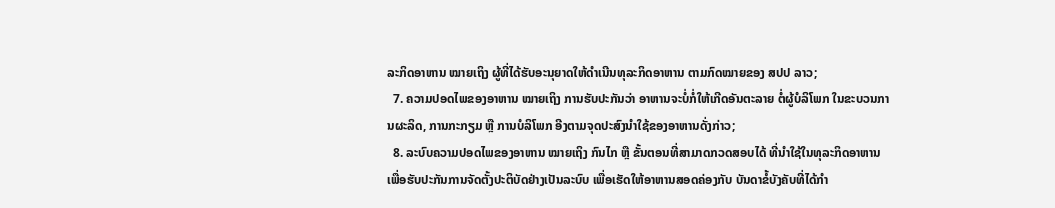ລະກິດອາຫານ ໝາຍເຖິງ ຜູ້ທີ່ໄດ້ຮັບອະນຸຍາດໃຫ້ດໍາເນີນທຸລະກິດອາຫານ ຕາມກົດໝາຍຂອງ ສປປ ລາວ;
  7. ຄວາມປອດໄພຂອງອາຫານ ໝາຍເຖິງ ການຮັບປະກັນວ່າ ອາຫານຈະບໍ່ກໍ່ໃຫ້ເກີດອັນຕະລາຍ ຕໍ່ຜູ້ບໍລິໂພກ ໃນຂະບວນການຜະລິດ, ການກະກຽມ ຫຼື ການບໍລິໂພກ ອີງຕາມຈຸດປະສົງນໍາໃຊ້ຂອງອາຫານດັ່ງກ່າວ;
  8. ລະບົບຄວາມປອດໄພຂອງອາຫານ ໝາຍເຖິງ ກົນໄກ ຫຼື ຂັ້ນຕອນທີ່ສາມາດກວດສອບໄດ້ ທີ່ນໍາໃຊ້ໃນທຸລະກິດອາຫານ ເພື່ອຮັບປະກັນການຈັດຕັ້ງປະຕິບັດຢ່າງເປັນລະບົບ ເພື່ອເຮັດໃຫ້ອາຫານສອດຄ່ອງກັບ ບັນດາຂໍ້ບັງຄັບທີ່ໄດ້ກໍາ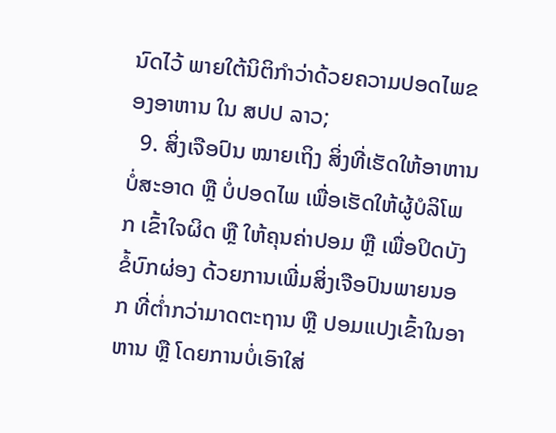ນົດໄວ້ ພາຍໃຕ້ນິຕິກໍາວ່າດ້ວຍຄວາມປອດໄພຂອງອາຫານ ໃນ ສປປ ລາວ;
  9. ສິ່ງເຈືອປົນ ໝາຍເຖິງ ສິ່ງທີ່ເຮັດໃຫ້ອາຫານບໍ່ສະອາດ ຫຼື ບໍ່ປອດໄພ ເພື່ອເຮັດໃຫ້ຜູ້ບໍລິໂພກ ເຂົ້າໃຈຜິດ ຫຼື ໃຫ້ຄຸນຄ່າປອມ ຫຼື ເພື່ອປິດບັງຂໍ້ບົກຜ່ອງ ດ້ວຍການເພີ່ມສິ່ງເຈືອປົນພາຍນອກ ທີ່ຕໍ່າກວ່າມາດຕະຖານ ຫຼື ປອມແປງເຂົ້າໃນອາຫານ ຫຼື ໂດຍການບໍ່ເອົາໃສ່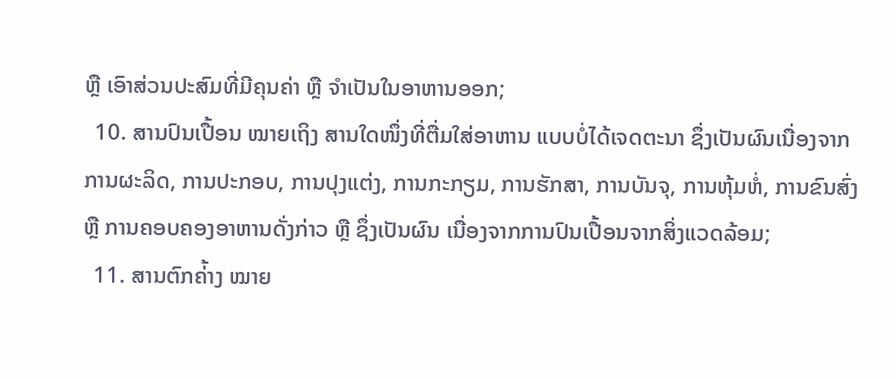ຫຼື ເອົາສ່ວນປະສົມທີ່ມີຄຸນຄ່າ ຫຼື ຈໍາເປັນໃນອາຫານອອກ;
  10. ສານປົນເປື້ອນ ໝາຍເຖິງ ສານໃດໜຶ່ງທີ່ຕື່ມໃສ່ອາຫານ ແບບບໍ່ໄດ້ເຈດຕະນາ ຊຶ່ງເປັນຜົນເນື່ອງຈາກການຜະລິດ, ການປະກອບ, ການປຸງແຕ່ງ, ການກະກຽມ, ການຮັກສາ, ການບັນຈຸ, ການຫຸ້ມຫໍ່, ການຂົນສົ່ງ ຫຼື ການຄອບຄອງອາຫານດັ່ງກ່າວ ຫຼື ຊຶ່ງເປັນຜົນ ເນື່ອງຈາກການປົນເປື້ອນຈາກສິ່ງແວດລ້ອມ;
  11. ສານຕົກຄ່້າງ ໝາຍ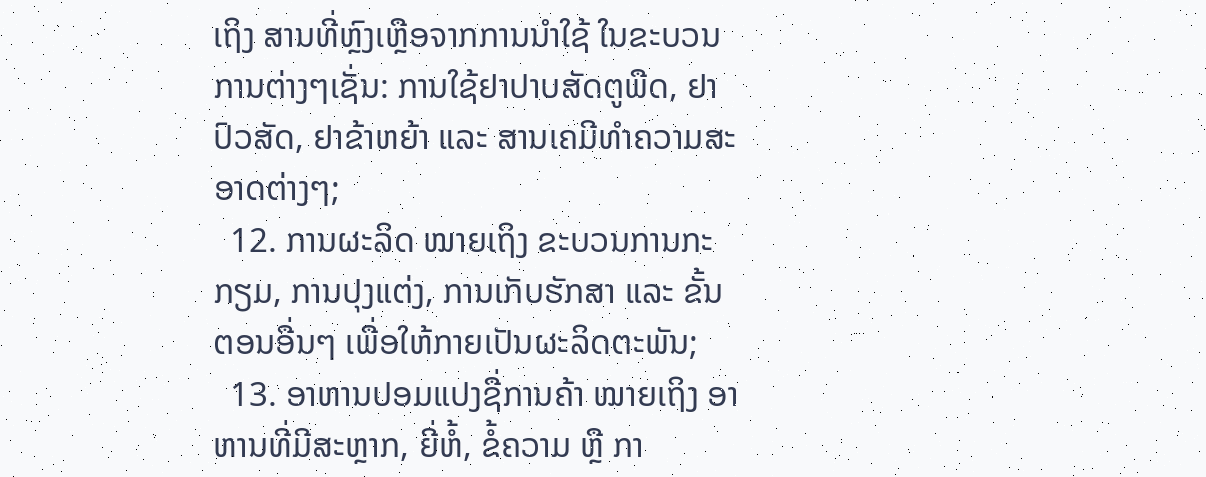ເຖິງ ສານທີ່ຫຼົງເຫຼືອຈາກການນໍາໃຊ້ ໃນຂະບວນການຕ່າງໆເຊັ່ນ: ການໃຊ້ຢາປາບສັດຕູພືດ, ຢາປົວສັດ, ຢາຂ້າຫຍ້າ ແລະ ສານເຄມີທໍາຄວາມສະອາດຕ່າງໆ;
  12. ການຜະລິດ ໝາຍເຖິງ ຂະບວນການກະກຽມ, ການປຸງແຕ່ງ, ການເກັບຮັກສາ ແລະ ຂັ້ນຕອນອື່ນໆ ເພື່ອໃຫ້ກາຍເປັນຜະລິດຕະພັນ;
  13. ອາຫານປອມແປງຊື່ການຄ້າ ໝາຍເຖິງ ອາຫານທີ່ມີສະຫຼາກ, ຍີ່ຫໍ້, ຂໍ້ຄວາມ ຫຼື ກາ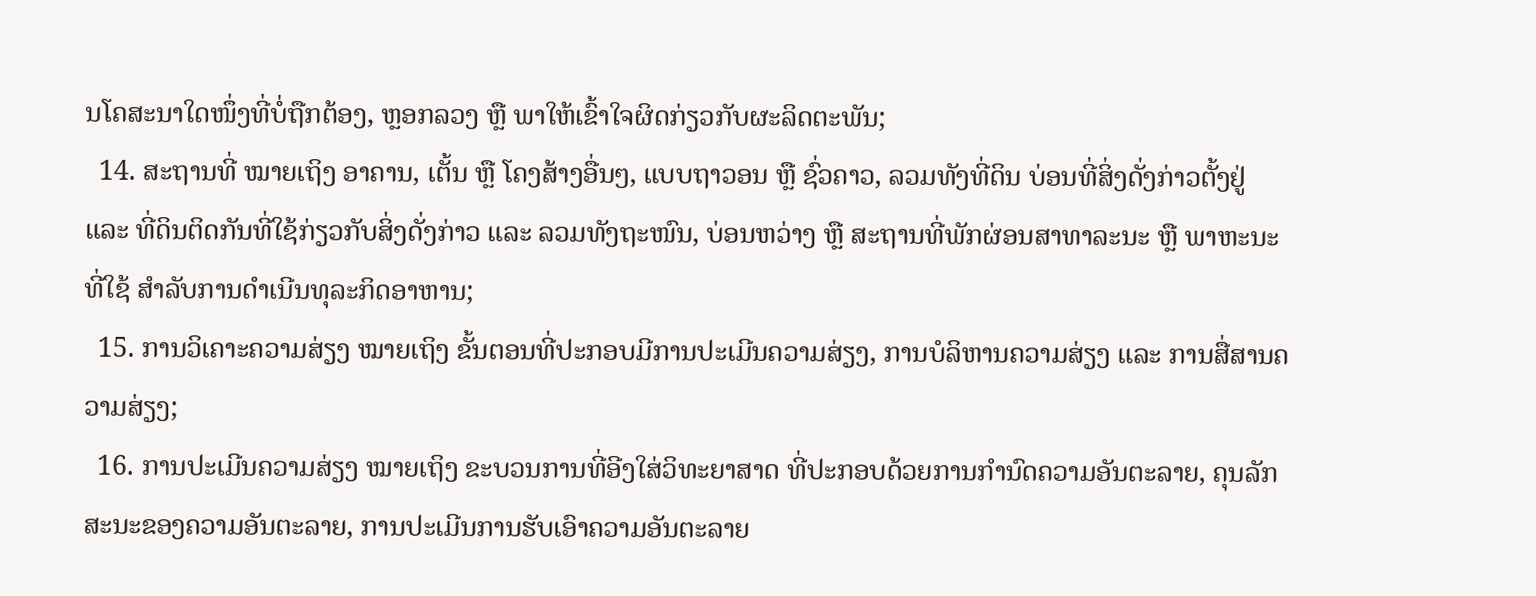ນໂຄສະນາໃດໜຶ່ງທີ່ບໍ່ຖືກຕ້ອງ, ຫຼອກລວງ ຫຼື ພາໃຫ້ເຂົ້າໃຈຜິດກ່ຽວກັບຜະລິດຕະພັນ;
  14. ສະຖານທີ່ ໝາຍເຖິງ ອາຄານ, ເຕັ້ນ ຫຼື ໂຄງສ້າງອື່ນໆ, ແບບຖາວອນ ຫຼື ຊົ່ວຄາວ, ລວມທັງທີ່ດິນ ບ່ອນທີ່ສິ່ງດັ່ງກ່າວຕັ້ງຢູ່ ແລະ ທີ່ດິນຕິດກັນທີ່ໃຊ້ກ່ຽວກັບສິ່ງດັ່ງກ່າວ ແລະ ລວມທັງຖະໜົນ, ບ່ອນຫວ່າງ ຫຼື ສະຖານທີ່ພັກຜ່ອນສາທາລະນະ ຫຼື ພາຫະນະທີ່ໃຊ້ ສໍາລັບການດໍາເນີນທຸລະກິດອາຫານ;
  15. ການວິເຄາະຄວາມສ່ຽງ ໝາຍເຖິງ ຂັ້ນຕອນທີ່ປະກອບມີການປະເມີນຄວາມສ່ຽງ, ການບໍລິຫານຄວາມສ່ຽງ ແລະ ການສື່ສານຄວາມສ່ຽງ;
  16. ການປະເມີນຄວາມສ່ຽງ ໝາຍເຖິງ ຂະບວນການທີ່ອີງໃສ່ວິທະຍາສາດ ທີ່ປະກອບດ້ວຍການກໍານົດຄວາມອັນຕະລາຍ, ຄຸນລັກສະນະຂອງຄວາມອັນຕະລາຍ, ການປະເມີນການຮັບເອົາຄວາມອັນຕະລາຍ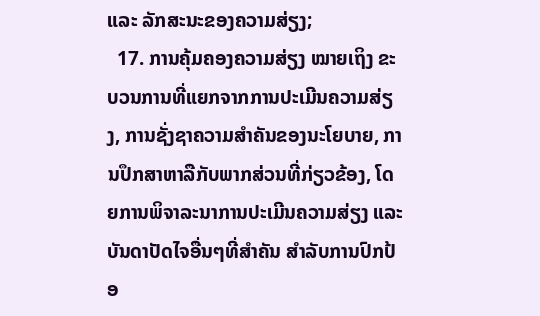ແລະ ລັກສະນະຂອງຄວາມສ່ຽງ;
  17. ການຄຸ້ມຄອງຄວາມສ່ຽງ ໝາຍເຖິງ ຂະບວນການທີ່ແຍກຈາກການປະເມີນຄວາມສ່ຽງ, ການຊັ່ງຊາຄວາມສໍາຄັນຂອງນະໂຍບາຍ, ການປຶກສາຫາລືກັບພາກສ່ວນທີ່ກ່ຽວຂ້ອງ, ໂດຍການພິຈາລະນາການປະເມີນຄວາມສ່ຽງ ແລະ ບັນດາປັດໄຈອື່ນໆທີ່ສໍາຄັນ ສໍາລັບການປົກປ້ອ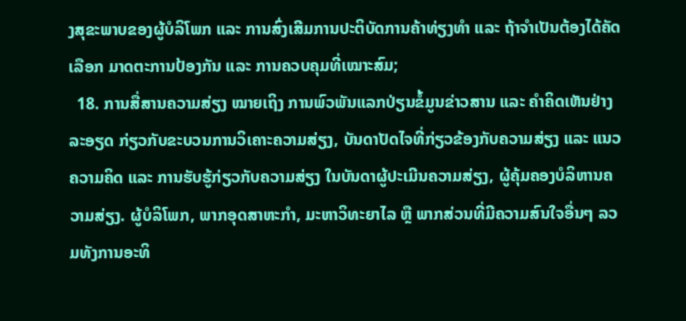ງສຸຂະພາບຂອງຜູ້ບໍລິໂພກ ແລະ ການສົ່ງເສີມການປະຕິບັດການຄ້າທ່ຽງທໍາ ແລະ ຖ້າຈໍາເປັນຕ້ອງໄດ້ຄັດເລືອກ ມາດຕະການປ້ອງກັນ ແລະ ການຄວບຄຸມທີ່ເໝາະສົມ;
  18. ການສື່ສານຄວາມສ່ຽງ ໝາຍເຖິງ ການພົວພັນແລກປ່ຽນຂໍ້ມູນຂ່າວສານ ແລະ ຄໍາຄິດເຫັນຢ່າງລະອຽດ ກ່ຽວກັບຂະບວນການວິເຄາະຄວາມສ່ຽງ, ບັນດາປັດໄຈທີ່ກ່ຽວຂ້ອງກັບຄວາມສ່ຽງ ແລະ ແນວຄວາມຄິດ ແລະ ການຮັບຮູ້ກ່ຽວກັບຄວາມສ່ຽງ ໃນບັນດາຜູ້ປະເມີນຄວາມສ່ຽງ, ຜູ້ຄຸ້ມຄອງບໍລິຫານຄວາມສ່ຽງ. ຜູ້ບໍລິໂພກ, ພາກອຸດສາຫະກໍາ, ມະຫາວິທະຍາໄລ ຫຼື ພາກສ່ວນທີ່ມີຄວາມສົນໃຈອື່ນໆ ລວມທັງການອະທິ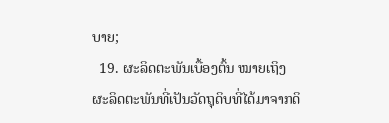ບາຍ;
  19. ຜະລິດຕະພັນເບື້ອງຕົ້ນ ໝາຍເຖິງ ຜະລິດຕະພັນທີ່ເປັນວັດຖຸດິບທີ່ໄດ້ມາຈາກດິ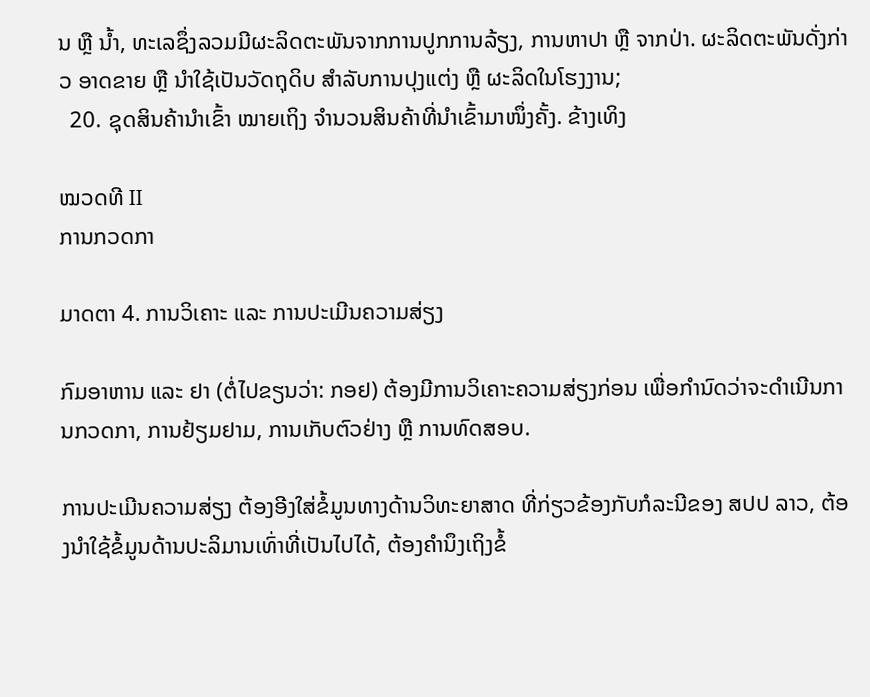ນ ຫຼື ນໍ້າ, ທະເລຊຶ່ງລວມມີຜະລິດຕະພັນຈາກການປູກການລ້ຽງ, ການຫາປາ ຫຼື ຈາກປ່າ. ຜະລິດຕະພັນດັ່ງກ່າວ ອາດຂາຍ ຫຼື ນໍາໃຊ້ເປັນວັດຖຸດິບ ສໍາລັບການປຸງແຕ່ງ ຫຼື ຜະລິດໃນໂຮງງານ;
  20. ຊຸດສິນຄ້ານໍາເຂົ້າ ໝາຍເຖິງ ຈໍານວນສິນຄ້າທີ່ນໍາເຂົ້າມາໜຶ່ງຄັ້ງ. ຂ້າງເທິງ

ໝວດທີ II
ການກວດກາ

ມາດຕາ 4. ການວິເຄາະ ແລະ ການປະເມີນຄວາມສ່ຽງ

ກົມອາຫານ ແລະ ຢາ (ຕໍ່ໄປຂຽນວ່າ: ກອຢ) ຕ້ອງມີການວິເຄາະຄວາມສ່ຽງກ່ອນ ເພື່ອກໍານົດວ່າຈະດໍາເນີນການກວດກາ, ການຢ້ຽມຢາມ, ການເກັບຕົວຢ່າງ ຫຼື ການທົດສອບ.

ການປະເມີນຄວາມສ່ຽງ ຕ້ອງອີງໃສ່ຂໍ້ມູນທາງດ້ານວິທະຍາສາດ ທີ່ກ່ຽວຂ້ອງກັບກໍລະນີຂອງ ສປປ ລາວ, ຕ້ອງນໍາໃຊ້ຂໍ້ມູນດ້ານປະລິມານເທົ່າທີ່ເປັນໄປໄດ້, ຕ້ອງຄໍານຶງເຖິງຂໍ້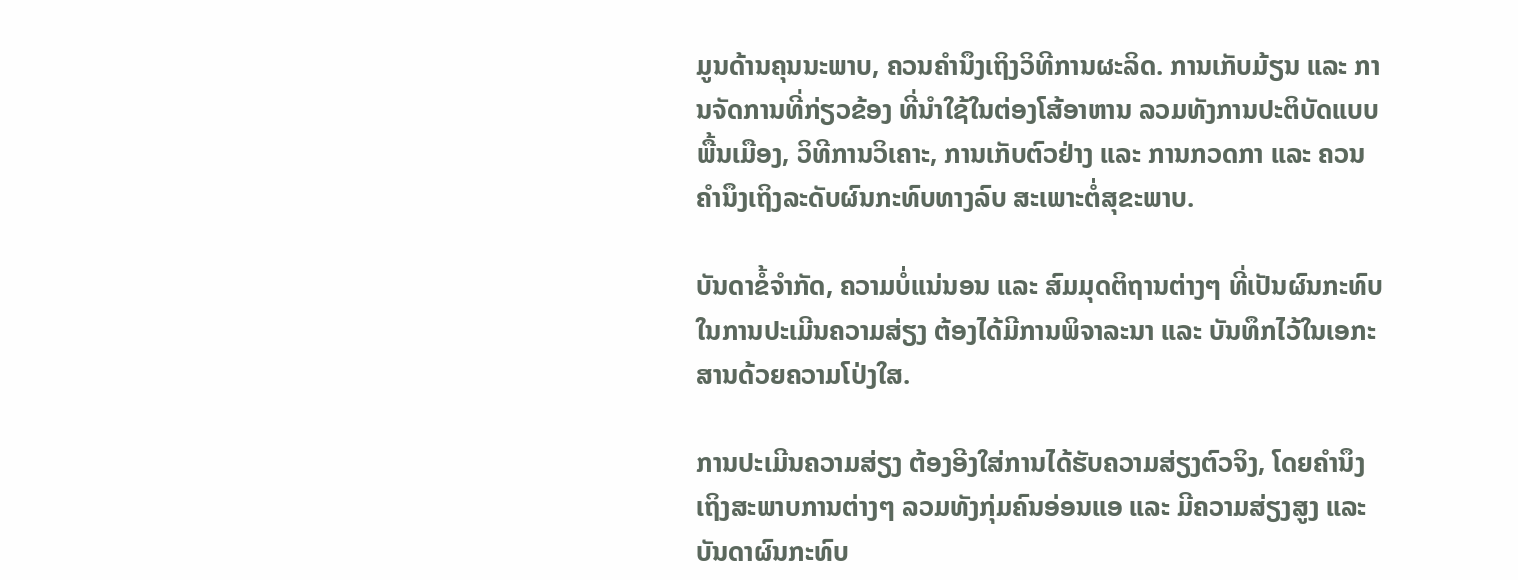ມູນດ້ານຄຸນນະພາບ, ຄວນຄໍານຶງເຖິງວິທີການຜະລິດ. ການເກັບມ້ຽນ ແລະ ການຈັດການທີ່ກ່ຽວຂ້ອງ ທີ່ນໍາໃຊ້ໃນຕ່ອງໂສ້ອາຫານ ລວມທັງການປະຕິບັດແບບພື້ນເມືອງ, ວິທີການວິເຄາະ, ການເກັບຕົວຢ່າງ ແລະ ການກວດກາ ແລະ ຄວນຄໍານຶງເຖິງລະດັບຜົນກະທົບທາງລົບ ສະເພາະຕໍ່ສຸຂະພາບ.

ບັນດາຂໍ້ຈໍາກັດ, ຄວາມບໍ່ແນ່ນອນ ແລະ ສົມມຸດຕິຖານຕ່າງໆ ທີ່ເປັນຜົນກະທົບໃນການປະເມີນຄວາມສ່ຽງ ຕ້ອງໄດ້ມີການພິຈາລະນາ ແລະ ບັນທຶກໄວ້ໃນເອກະສານດ້ວຍຄວາມໂປ່ງໃສ.

ການປະເມີນຄວາມສ່ຽງ ຕ້ອງອີງໃສ່ການໄດ້ຮັບຄວາມສ່ຽງຕົວຈິງ, ໂດຍຄໍານຶງເຖິງສະພາບການຕ່າງໆ ລວມທັງກຸ່ມຄົນອ່ອນແອ ແລະ ມີຄວາມສ່ຽງສູງ ແລະ ບັນດາຜົນກະທົບ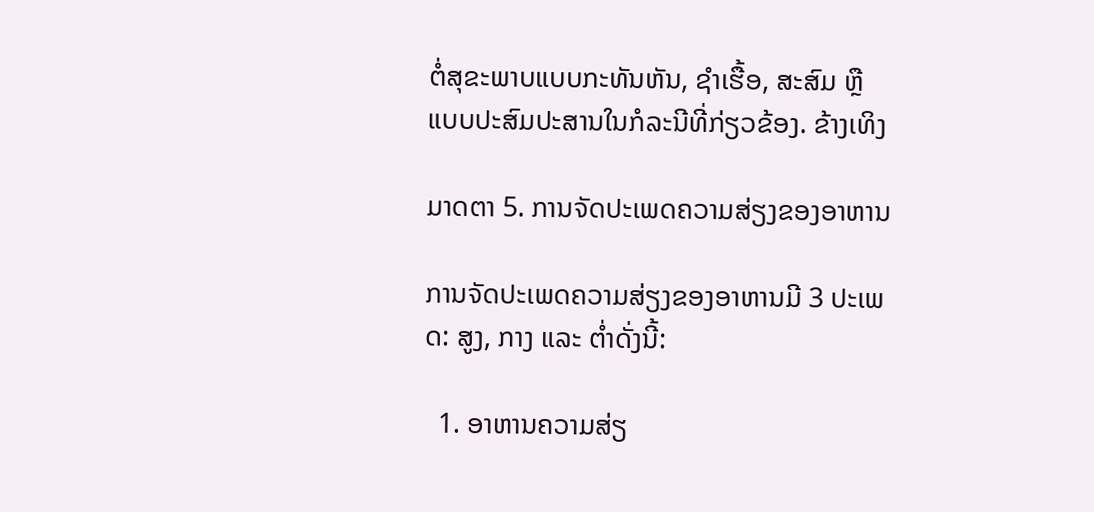ຕໍ່ສຸຂະພາບແບບກະທັນຫັນ, ຊໍາເຮື້ອ, ສະສົມ ຫຼື ແບບປະສົມປະສານໃນກໍລະນີທີ່ກ່ຽວຂ້ອງ. ຂ້າງເທິງ

ມາດຕາ 5. ການຈັດປະເພດຄວາມສ່ຽງຂອງອາຫານ

ການຈັດປະເພດຄວາມສ່ຽງຂອງອາຫານມີ 3 ປະເພດ: ສູງ, ກາງ ແລະ ຕໍ່າດັ່ງນີ້:

  1. ອາຫານຄວາມສ່ຽ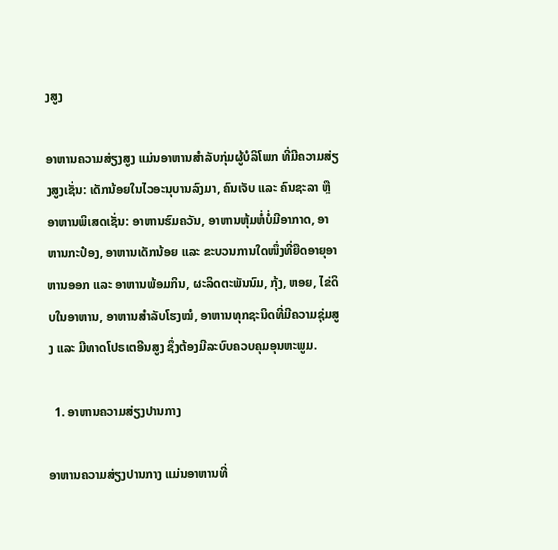ງສູງ

ອາຫານຄວາມສ່ຽງສູງ ແມ່ນອາຫານສໍາລັບກຸ່ມຜູ້ບໍລິໂພກ ທີ່ມີຄວາມສ່ຽງສູງເຊັ່ນ: ເດັກນ້ອຍໃນໄວອະນຸບານລົງມາ, ຄົນເຈັບ ແລະ ຄົນຊະລາ ຫຼື ອາຫານພິເສດເຊັ່ນ: ອາຫານຮົມຄວັນ, ອາຫານຫຸ້ມຫໍ່ບໍ່ມີອາກາດ, ອາຫານກະປ໋ອງ, ອາຫານເດັກນ້ອຍ ແລະ ຂະບວນການໃດໜຶ່ງທີ່ຍືດອາຍຸອາຫານອອກ ແລະ ອາຫານພ້ອມກິນ, ຜະລິດຕະພັນນົມ, ກຸ້ງ, ຫອຍ, ໄຂ່ດິບໃນອາຫານ, ອາຫານສໍາລັບໂຮງໝໍ, ອາຫານທຸກຊະນິດທີ່ມີຄວາມຊຸ່ມສູງ ແລະ ມີທາດໂປຣເຕອີນສູງ ຊຶ່ງຕ້ອງມີລະບົບຄວບຄຸມອຸນຫະພູມ.

  1. ອາຫານຄວາມສ່ຽງປານກາງ

ອາຫານຄວາມສ່ຽງປານກາງ ແມ່ນອາຫານທີ່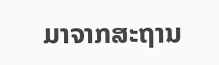ມາຈາກສະຖານ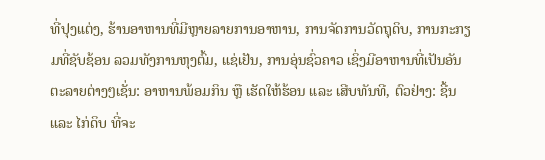ທີ່ປຸງແຕ່ງ, ຮ້ານອາຫານທີ່ມີຫຼາຍລາຍການອາຫານ, ການຈັດການວັດຖຸດິບ, ການກະກຽມທີ່ຊັບຊ້ອນ ລວມທັງການຫຸງຕົ້ມ, ແຊ່ເຢັນ, ການອຸ່ນຊົ່ວຄາວ ເຊິ່ງມີອາຫານທີ່ເປັນອັນຕະລາຍຕ່າງໆເຊັ່ນ: ອາຫານພ້ອມກິນ ຫຼື ເຮັດໃຫ້ຮ້ອນ ແລະ ເສີບທັນທີ, ຕົວຢ່າງ: ຊີ້ນ ແລະ ໄກ່ດິບ ທີ່ຈະ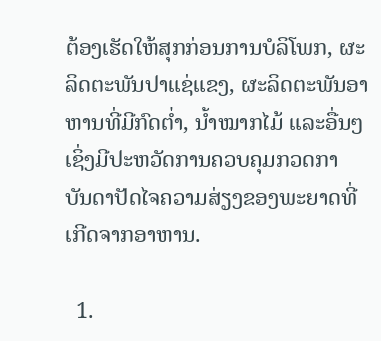ຕ້ອງເຮັດໃຫ້ສຸກກ່ອນການບໍລິໂພກ, ຜະລິດຕະພັນປາແຊ່ແຂງ, ຜະລິດຕະພັນອາຫານທີ່ມີກົດຕໍ່າ, ນໍ້າໝາກໄມ້ ແລະອື່ນໆ ເຊິ່ງມີປະຫວັດການຄວບຄຸມກວດກາ ບັນດາປັດໄຈຄວາມສ່ຽງຂອງພະຍາດທີ່ເກີດຈາກອາຫານ.

  1.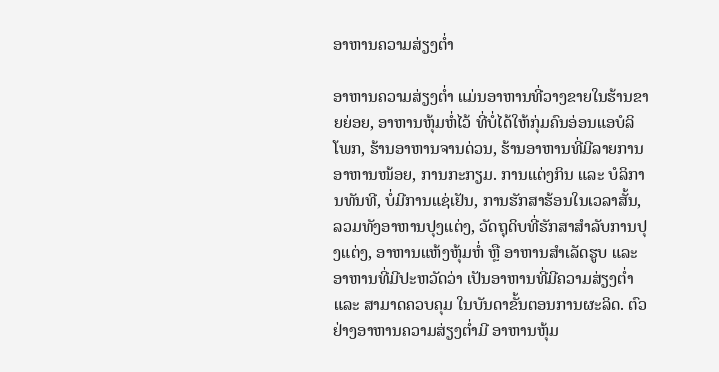ອາຫານຄວາມສ່ຽງຕໍ່າ

ອາຫານຄວາມສ່ຽງຕໍ່າ ແມ່ນອາຫານທີ່ວາງຂາຍໃນຮ້ານຂາຍຍ່ອຍ, ອາຫານຫຸ້ມຫໍ່ໄວ້ ທີ່ບໍ່ໄດ້ໃຫ້ກຸ່ມຄົນອ່ອນແອບໍລິໂພກ, ຮ້ານອາຫານຈານດ່ວນ, ຮ້ານອາຫານທີ່ມີລາຍການອາຫານໜ້ອຍ, ການກະກຽມ. ການແຕ່ງກິນ ແລະ ບໍລິການທັນທີ, ບໍ່ມີການແຊ່ເຢັນ, ການຮັກສາຮ້ອນໃນເວລາສັ້ນ, ລວມທັງອາຫານປຸງແຕ່ງ, ວັດຖຸດິບທີ່ຮັກສາສໍາລັບການປຸງແຕ່ງ, ອາຫານແຫ້ງຫຸ້ມຫໍ່ ຫຼື ອາຫານສໍາເລັດຮູບ ແລະ ອາຫານທີ່ມີປະຫວັດວ່າ ເປັນອາຫານທີ່ມີຄວາມສ່ຽງຕໍ່າ ແລະ ສາມາດຄວບຄຸມ ໃນບັນດາຂັ້ນຕອນການຜະລິດ. ຕົວຢ່າງອາຫານຄວາມສ່ຽງຕໍ່າມີ ອາຫານຫຸ້ມ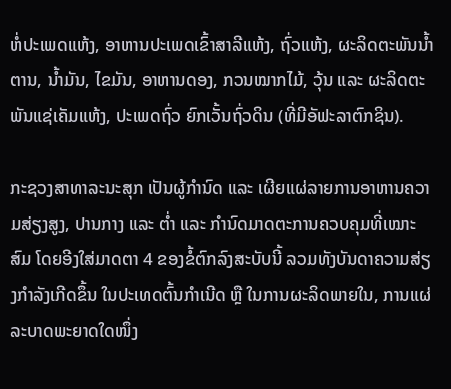ຫໍ່ປະເພດແຫ້ງ, ອາຫານປະເພດເຂົ້າສາລີແຫ້ງ, ຖົ່ວແຫ້ງ, ຜະລິດຕະພັນນໍ້າຕານ, ນໍ້າມັນ, ໄຂມັນ, ອາຫານດອງ, ກວນໝາກໄມ້, ວຸ້ນ ແລະ ຜະລິດຕະພັນແຊ່ເຄັມແຫ້ງ, ປະເພດຖົ່ວ ຍົກເວັ້ນຖົ່ວດິນ (ທີ່ມີອັຟະລາຕົກຊິນ).

ກະຊວງສາທາລະນະສຸກ ເປັນຜູ້ກໍານົດ ແລະ ເຜີຍແຜ່ລາຍການອາຫານຄວາມສ່ຽງສູງ, ປານກາງ ແລະ ຕໍ່າ ແລະ ກໍານົດມາດຕະການຄວບຄຸມທີ່ເໝາະສົມ ໂດຍອີງໃສ່ມາດຕາ 4 ຂອງຂໍ້ຕົກລົງສະບັບນີ້ ລວມທັງບັນດາຄວາມສ່ຽງກໍາລັງເກີດຂຶ້ນ ໃນປະເທດຕົ້ນກໍາເນີດ ຫຼື ໃນການຜະລິດພາຍໃນ, ການແຜ່ລະບາດພະຍາດໃດໜຶ່ງ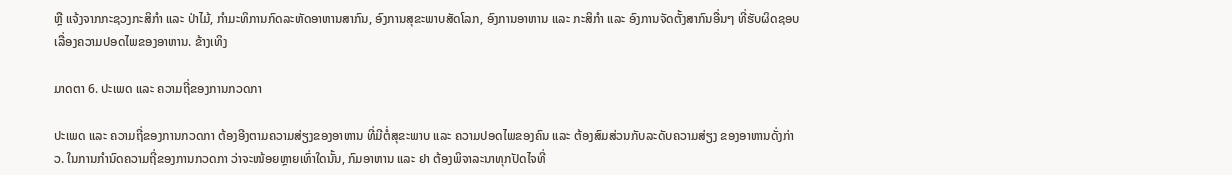ຫຼື ແຈ້ງຈາກກະຊວງກະສິກໍາ ແລະ ປ່າໄມ້, ກໍາມະທິການກົດລະຫັດອາຫານສາກົນ, ອົງການສຸຂະພາບສັດໂລກ, ອົງການອາຫານ ແລະ ກະສິກໍາ ແລະ ອົງການຈັດຕັ້ງສາກົນອື່ນໆ ທີ່ຮັບຜິດຊອບເລື່ອງຄວາມປອດໄພຂອງອາຫານ. ຂ້າງເທິງ

ມາດຕາ 6. ປະເພດ ແລະ ຄວາມຖີ່ຂອງການກວດກາ

ປະເພດ ແລະ ຄວາມຖີ່ຂອງການກວດກາ ຕ້ອງອີງຕາມຄວາມສ່ຽງຂອງອາຫານ ທີ່ມີຕໍ່ສຸຂະພາບ ແລະ ຄວາມປອດໄພຂອງຄົນ ແລະ ຕ້ອງສົມສ່ວນກັບລະດັບຄວາມສ່ຽງ ຂອງອາຫານດັ່ງກ່າວ. ໃນການກໍານົດຄວາມຖີ່ຂອງການກວດກາ ວ່າຈະໜ້ອຍຫຼາຍເທົ່າໃດນັ້ນ, ກົມອາຫານ ແລະ ຢາ ຕ້ອງພິຈາລະນາທຸກປັດໄຈທີ່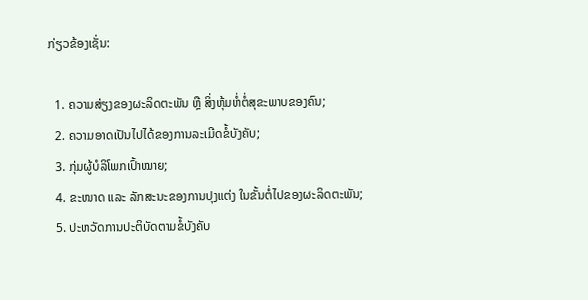ກ່ຽວຂ້ອງເຊັ່ນ:

  1. ຄວາມສ່ຽງຂອງຜະລິດຕະພັນ ຫຼື ສິ່ງຫຸ້ມຫໍ່ຕໍ່ສຸຂະພາບຂອງຄົນ;
  2. ຄວາມອາດເປັນໄປໄດ້ຂອງການລະເມີດຂໍ້ບັງຄັບ;
  3. ກຸ່ມຜູ້ບໍລິໂພກເປົ້າໝາຍ;
  4. ຂະໜາດ ແລະ ລັກສະນະຂອງການປຸງແຕ່ງ ໃນຂັ້ນຕໍ່ໄປຂອງຜະລິດຕະພັນ;
  5. ປະຫວັດການປະຕິບັດຕາມຂໍ້ບັງຄັບ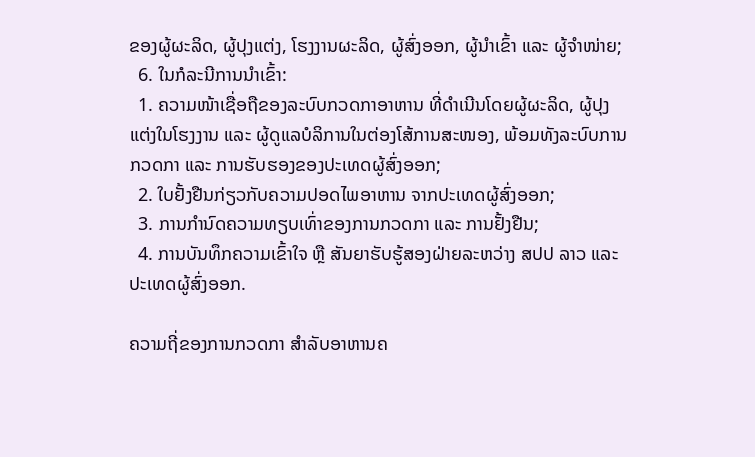ຂອງຜູ້ຜະລິດ, ຜູ້ປຸງແຕ່ງ, ໂຮງງານຜະລິດ, ຜູ້ສົ່ງອອກ, ຜູ້ນໍາເຂົ້າ ແລະ ຜູ້ຈໍາໜ່າຍ;
  6. ໃນກໍລະນີການນໍາເຂົ້າ:
  1. ຄວາມໜ້າເຊື່ອຖືຂອງລະບົບກວດກາອາຫານ ທີ່ດໍາເນີນໂດຍຜູ້ຜະລິດ, ຜູ້ປຸງແຕ່ງໃນໂຮງງານ ແລະ ຜູ້ດູແລບໍລິການໃນຕ່ອງໂສ້ການສະໜອງ, ພ້ອມທັງລະບົບການກວດກາ ແລະ ການຮັບຮອງຂອງປະເທດຜູ້ສົ່ງອອກ;
  2. ໃບຢັ້ງຢືນກ່ຽວກັບຄວາມປອດໄພອາຫານ ຈາກປະເທດຜູ້ສົ່ງອອກ;
  3. ການກໍານົດຄວາມທຽບເທົ່າຂອງການກວດກາ ແລະ ການຢັ້ງຢືນ;
  4. ການບັນທຶກຄວາມເຂົ້າໃຈ ຫຼື ສັນຍາຮັບຮູ້ສອງຝ່າຍລະຫວ່າງ ສປປ ລາວ ແລະ ປະເທດຜູ້ສົ່ງອອກ.

ຄວາມຖີ່ຂອງການກວດກາ ສໍາລັບອາຫານຄ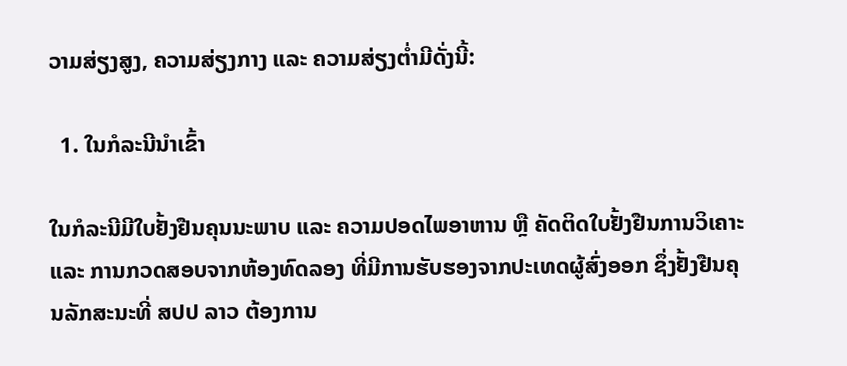ວາມສ່ຽງສູງ, ຄວາມສ່ຽງກາງ ແລະ ຄວາມສ່ຽງຕໍ່າມີດັ່ງນີ້:

  1. ໃນກໍລະນີນໍາເຂົ້າ

ໃນກໍລະນີມີໃບຢັ້ງຢືນຄຸນນະພາບ ແລະ ຄວາມປອດໄພອາຫານ ຫຼື ຄັດຕິດໃບຢັ້ງຢືນການວິເຄາະ ແລະ ການກວດສອບຈາກຫ້ອງທົດລອງ ທີ່ມີການຮັບຮອງຈາກປະເທດຜູ້ສົ່ງອອກ ຊຶ່ງຢັ້ງຢືນຄຸນລັກສະນະທີ່ ສປປ ລາວ ຕ້ອງການ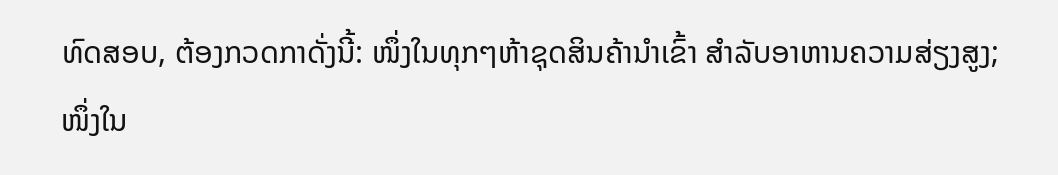ທົດສອບ, ຕ້ອງກວດກາດັ່ງນີ້: ໜຶ່ງໃນທຸກໆຫ້າຊຸດສິນຄ້ານໍາເຂົ້າ ສໍາລັບອາຫານຄວາມສ່ຽງສູງ; ໜຶ່ງໃນ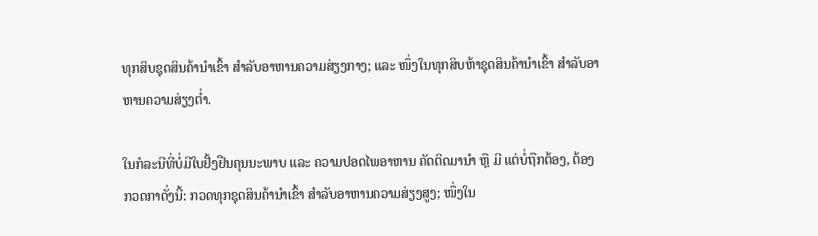ທຸກສິບຊຸດສິນຄ້ານໍາເຂົ້າ ສໍາລັບອາຫານຄວາມສ່ຽງກາງ; ແລະ ໜຶ່ງໃນທຸກສິບຫ້າຊຸດສິນຄ້ານໍາເຂົ້າ ສໍາລັບອາຫານຄວາມສ່ຽງຕໍ່າ.

ໃນກໍລະນີທີ່ບໍ່ມີໃບຢັ້ງຢືນຄຸນນະພາບ ແລະ ຄວາມປອດໄພອາຫານ ຄັດຕິດມານໍາ ຫຼື ມີ ແຕ່ບໍ່ຖືກຕ້ອງ, ຕ້ອງກວດກາດັ່ງນີ້: ກວດທຸກຊຸດສິນຄ້ານໍາເຂົ້າ ສໍາລັບອາຫານຄວາມສ່ຽງສູງ; ໜຶ່ງໃນ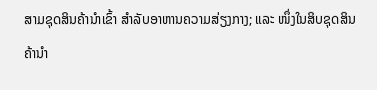ສາມຊຸດສິນຄ້ານໍາເຂົ້າ ສໍາລັບອາຫານຄວາມສ່ຽງກາງ; ແລະ ໜຶ່ງໃນສິບຊຸດສິນຄ້ານໍາ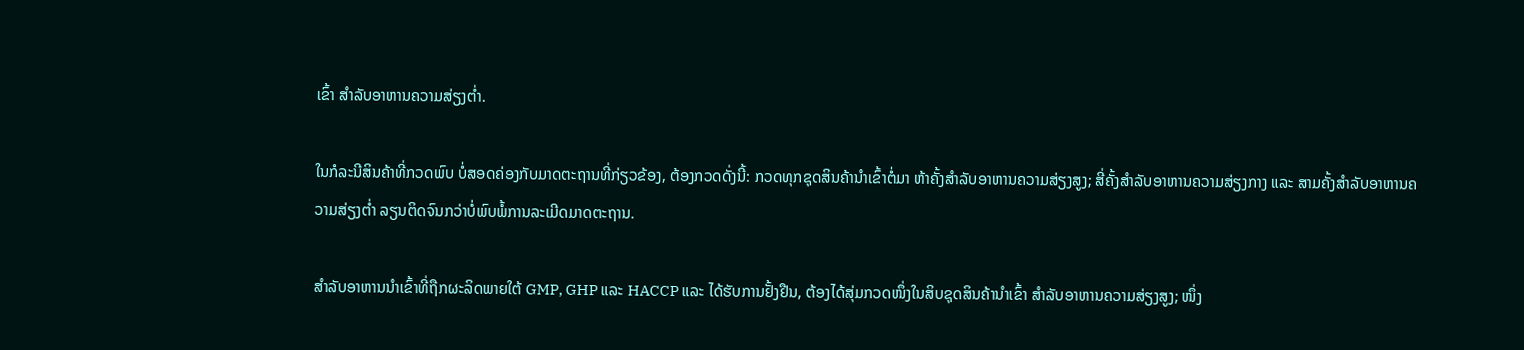ເຂົ້າ ສໍາລັບອາຫານຄວາມສ່ຽງຕໍ່າ.

ໃນກໍລະນີສິນຄ້າທີ່ກວດພົບ ບໍ່ສອດຄ່ອງກັບມາດຕະຖານທີ່ກ່ຽວຂ້ອງ, ຕ້ອງກວດດັ່ງນີ້: ກວດທຸກຊຸດສິນຄ້ານໍາເຂົ້າຕໍ່ມາ ຫ້າຄັ້ງສໍາລັບອາຫານຄວາມສ່ຽງສູງ; ສີ່ຄັ້ງສໍາລັບອາຫານຄວາມສ່ຽງກາງ ແລະ ສາມຄັ້ງສໍາລັບອາຫານຄວາມສ່ຽງຕໍ່າ ລຽນຕິດຈົນກວ່າບໍ່ພົບພໍ້ການລະເມີດມາດຕະຖານ.

ສໍາລັບອາຫານນໍາເຂົ້າທີ່ຖືກຜະລິດພາຍໃຕ້ GMP, GHP ແລະ HACCP ແລະ ໄດ້ຮັບການຢັ້ງຢືນ, ຕ້ອງໄດ້ສຸ່ມກວດໜຶ່ງໃນສິບຊຸດສິນຄ້ານໍາເຂົ້າ ສໍາລັບອາຫານຄວາມສ່ຽງສູງ; ໜຶ່ງ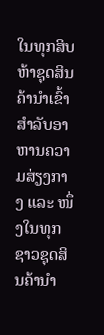ໃນທຸກສິບຫ້າຊຸດສິນຄ້ານໍາເຂົ້າ ສໍາລັບອາຫານຄວາມສ່ຽງກາງ ແລະ ໜຶ່ງໃນທຸກຊາວຊຸດສິນຄ້ານໍາ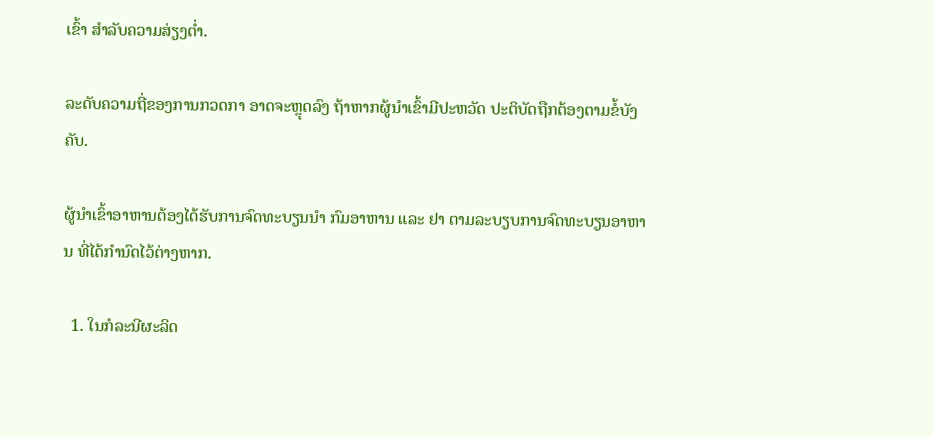ເຂົ້າ ສໍາລັບຄວາມສ່ຽງຕໍ່າ.

ລະດັບຄວາມຖີ່ຂອງການກວດກາ ອາດຈະຫຼຸດລົງ ຖ້າຫາກຜູ້ນໍາເຂົ້າມີປະຫວັດ ປະຕິບັດຖືກຕ້ອງຕາມຂໍ້ບັງຄັບ.

ຜູ້ນໍາເຂົ້າອາຫານຕ້ອງໄດ້ຮັບການຈົດທະບຽນນໍາ ກົມອາຫານ ແລະ ຢາ ຕາມລະບຽບການຈົດທະບຽນອາຫານ ທີ່ໄດ້ກໍານົດໄວ້ຕ່າງຫາກ.

  1. ໃນກໍລະນີຜະລິດ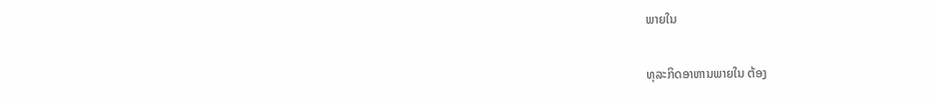ພາຍໃນ

ທຸລະກິດອາຫານພາຍໃນ ຕ້ອງ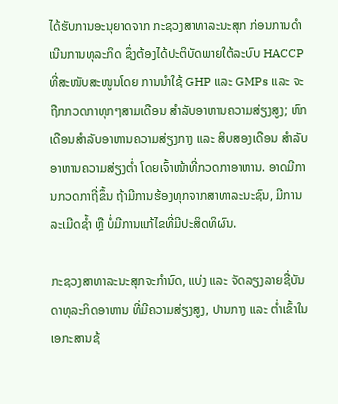ໄດ້ຮັບການອະນຸຍາດຈາກ ກະຊວງສາທາລະນະສຸກ ກ່ອນການດໍາເນີນການທຸລະກິດ ຊຶ່ງຕ້ອງໄດ້ປະຕິບັດພາຍໃຕ້ລະບົບ HACCP ທີ່ສະໜັບສະໜູນໂດຍ ການນໍາໃຊ້ GHP ແລະ GMPs ແລະ ຈະຖືກກວດກາທຸກໆສາມເດືອນ ສໍາລັບອາຫານຄວາມສ່ຽງສູງ; ຫົກເດືອນສໍາລັບອາຫານຄວາມສ່ຽງກາງ ແລະ ສິບສອງເດືອນ ສໍາລັບອາຫານຄວາມສ່ຽງຕໍ່າ ໂດຍເຈົ້າໜ້າທີ່ກວດກາອາຫານ. ອາດມີການກວດກາຖີ່ຂຶ້ນ ຖ້າມີການຮ້ອງທຸກຈາກສາທາລະນະຊົນ, ມີການລະເມີດຊໍ້າ ຫຼື ບໍ່ມີການແກ້ໄຂທີ່ມີປະສິດທິຜົນ.

ກະຊວງສາທາລະນະສຸກຈະກໍານົດ, ແບ່ງ ແລະ ຈັດລຽງລາຍຊື່ບັນດາທຸລະກິດອາຫານ ທີ່ມີຄວາມສ່ຽງສູງ, ປານກາງ ແລະ ຕໍ່າເຂົ້າໃນເອກະສານຊ້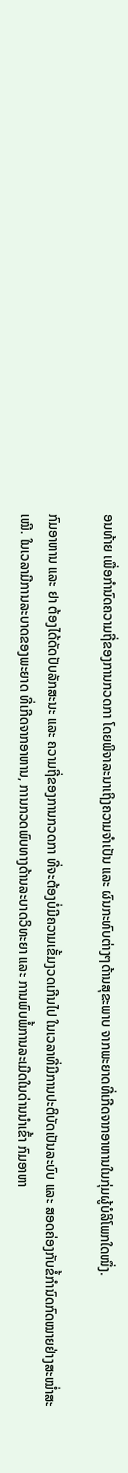ອນທ້າຍ ເພື່ອກໍານົດຄວາມຖີ່ຂອງການກວດກາ ໂດຍພິຈາລະນາເຖິງຄວາມຈໍາເປັນ ແລະ ຜົນກະທົບຕ່າງໆດ້ານສຸຂະພາບ ຈາກພະຍາດທີ່ເກີດຈາກອາຫານໃນກຸ່ມຜູ້ບໍລິໂພກໃດໜຶ່ງ.

ກົມອາຫານ ແລະ ຢາ ຕ້ອງໄດ້ດັດປັບລັກສະນະ ແລະ ຄວາມຖີ່ຂອງການກວດກາ ທີ່ຈະຕ້ອງບໍ່ມີຄວາມເຂັ້ມງວດເກີນໄປ ໃນເວລາທີ່ມີການປະຕິບັດເປັນລະບົບ ແລະ ສອດຄ່ອງກັບຂໍ້ກໍານົດກົດໝາຍຢ່າງສະໝໍ່າສະເໝີ. ໃນເວລາມີການລະບາດຂອງພະຍາດ ທີ່ເກີດຈາກອາຫານ, ການກວດພົບທາງດ້ານລະບາດວິທະຍາ ແລະ ການພົບພໍ້ການລະເມີດໃນດ່ານນໍາເຂົ້າ ກົມອາຫາ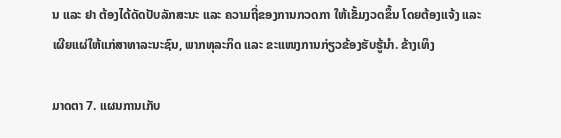ນ ແລະ ຢາ ຕ້ອງໄດ້ດັດປັບລັກສະນະ ແລະ ຄວາມຖີ່ຂອງການກວດກາ ໃຫ້ເຂັ້ມງວດຂຶ້ນ ໂດຍຕ້ອງແຈ້ງ ແລະ ເຜີຍແຜ່ໃຫ້ແກ່ສາທາລະນະຊົນ, ພາກທຸລະກິດ ແລະ ຂະແໜງການກ່ຽວຂ້ອງຮັບຮູ້ນໍາ. ຂ້າງເທິງ

ມາດຕາ 7. ແຜນການເກັບ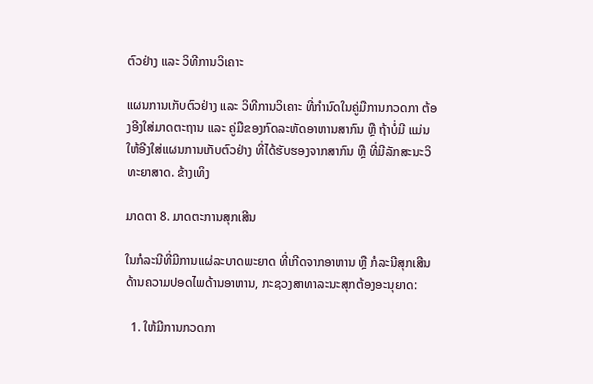ຕົວຢ່າງ ແລະ ວິທີການວິເຄາະ

ແຜນການເກັບຕົວຢ່າງ ແລະ ວິທີການວິເຄາະ ທີ່ກໍານົດໃນຄູ່ມືການກວດກາ ຕ້ອງອີງໃສ່ມາດຕະຖານ ແລະ ຄູ່ມືຂອງກົດລະຫັດອາຫານສາກົນ ຫຼື ຖ້າບໍ່ມີ ແມ່ນໃຫ້ອີງໃສ່ແຜນການເກັບຕົວຢ່າງ ທີ່ໄດ້ຮັບຮອງຈາກສາກົນ ຫຼື ທີ່ມີລັກສະນະວິທະຍາສາດ. ຂ້າງເທິງ

ມາດຕາ 8. ມາດຕະການສຸກເສີນ

ໃນກໍລະນີທີ່ມີການແຜ່ລະບາດພະຍາດ ທີ່ເກີດຈາກອາຫານ ຫຼື ກໍລະນີສຸກເສີນ ດ້ານຄວາມປອດໄພດ້ານອາຫານ, ກະຊວງສາທາລະນະສຸກຕ້ອງອະນຸຍາດ:

  1. ໃຫ້ມີການກວດກາ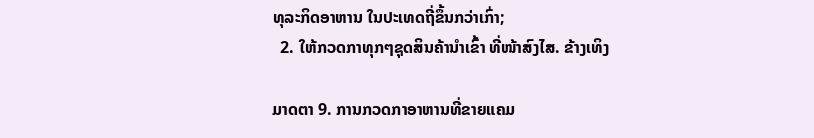ທຸລະກິດອາຫານ ໃນປະເທດຖີ່ຂຶ້ນກວ່າເກົ່າ;
  2. ໃຫ້ກວດກາທຸກໆຊຸດສິນຄ້ານໍາເຂົ້າ ທີ່ໜ້າສົງໄສ. ຂ້າງເທິງ

ມາດຕາ 9. ການກວດກາອາຫານທີ່ຂາຍແຄມ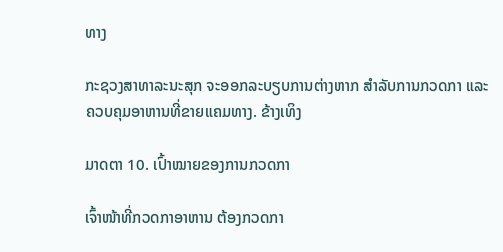ທາງ

ກະຊວງສາທາລະນະສຸກ ຈະອອກລະບຽບການຕ່າງຫາກ ສໍາລັບການກວດກາ ແລະ ຄວບຄຸມອາຫານທີ່ຂາຍແຄມທາງ. ຂ້າງເທິງ

ມາດຕາ 10. ເປົ້າໝາຍຂອງການກວດກາ

ເຈົ້າໜ້າທີ່ກວດກາອາຫານ ຕ້ອງກວດກາ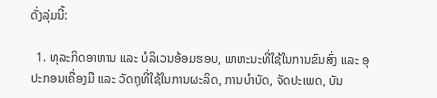ດັ່ງລຸ່ມນີ້:

  1. ທຸລະກິດອາຫານ ແລະ ບໍລິເວນອ້ອມຮອບ, ພາຫະນະທີ່ໃຊ້ໃນການຂົນສົ່ງ ແລະ ອຸປະກອນເຄື່ອງມື ແລະ ວັດຖຸທີ່ໃຊ້ໃນການຜະລິດ, ການບໍາບັດ, ຈັດປະເພດ, ບັນ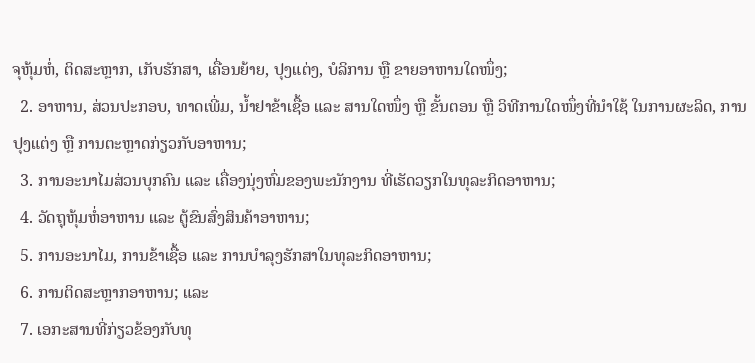ຈຸຫຸ້ມຫໍ່, ຕິດສະຫຼາກ, ເກັບຮັກສາ, ເຄື່ອນຍ້າຍ, ປຸງແຕ່ງ, ບໍລິການ ຫຼື ຂາຍອາຫານໃດໜຶ່ງ;
  2. ອາຫານ, ສ່ວນປະກອບ, ທາດເພີ່ມ, ນໍ້າຢາຂ້າເຊື້ອ ແລະ ສານໃດໜຶ່ງ ຫຼື ຂັ້ນຕອນ ຫຼື ວິທີການໃດໜຶ່ງທີ່ນໍາໃຊ້ ໃນການຜະລິດ, ການປຸງແຕ່ງ ຫຼື ການຕະຫຼາດກ່ຽວກັບອາຫານ;
  3. ການອະນາໄມສ່ວນບຸກຄົນ ແລະ ເຄື່ອງນຸ່ງຫົ່ມຂອງພະນັກງານ ທີ່ເຮັດວຽກໃນທຸລະກິດອາຫານ;
  4. ວັດຖຸຫຸ້ມຫໍ່ອາຫານ ແລະ ຕູ້ຂົນສົ່ງສິນຄ້າອາຫານ;
  5. ການອະນາໄມ, ການຂ້າເຊື້ອ ແລະ ການບໍາລຸງຮັກສາໃນທຸລະກິດອາຫານ;
  6. ການຕິດສະຫຼາກອາຫານ; ແລະ
  7. ເອກະສານທີ່ກ່ຽວຂ້ອງກັບທຸ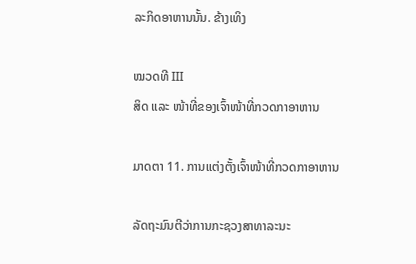ລະກິດອາຫານນັ້ນ. ຂ້າງເທິງ

ໝວດທີ III
ສິດ ແລະ ໜ້າທີ່ຂອງເຈົ້າໜ້າທີ່ກວດກາອາຫານ

ມາດຕາ 11. ການແຕ່ງຕັ້ງເຈົ້າໜ້າທີ່ກວດກາອາຫານ

ລັດຖະມົນຕີວ່າການກະຊວງສາທາລະນະ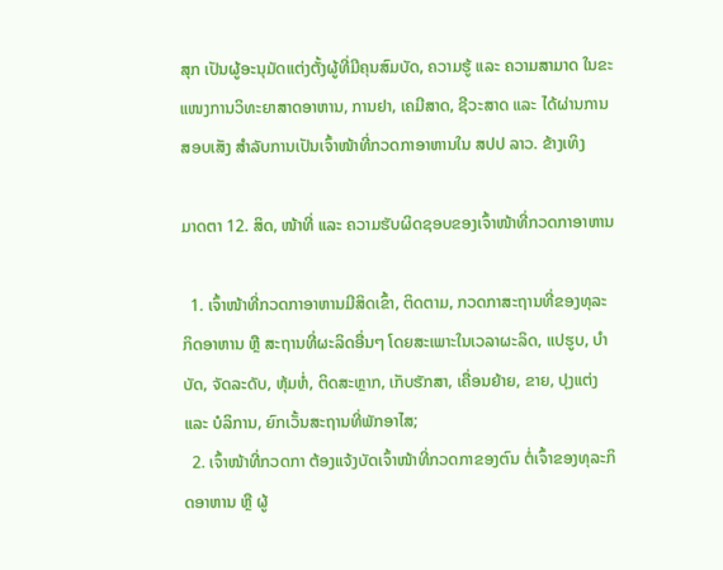ສຸກ ເປັນຜູ້ອະນຸມັດແຕ່ງຕັ້ງຜູ້ທີ່ມີຄຸນສົມບັດ, ຄວາມຮູ້ ແລະ ຄວາມສາມາດ ໃນຂະແໜງການວິທະຍາສາດອາຫານ, ການຢາ, ເຄມີສາດ, ຊີວະສາດ ແລະ ໄດ້ຜ່ານການສອບເສັງ ສໍາລັບການເປັນເຈົ້າໜ້າທີ່ກວດກາອາຫານໃນ ສປປ ລາວ. ຂ້າງເທິງ

ມາດຕາ 12. ສິດ, ໜ້າທີ່ ແລະ ຄວາມຮັບຜິດຊອບຂອງເຈົ້າໜ້າທີ່ກວດກາອາຫານ

  1. ເຈົ້າໜ້າທີ່ກວດກາອາຫານມີສິດເຂົ້າ, ຕິດຕາມ, ກວດກາສະຖານທີ່ຂອງທຸລະກິດອາຫານ ຫຼື ສະຖານທີ່ຜະລິດອື່ນໆ ໂດຍສະເພາະໃນເວລາຜະລິດ, ແປຮູບ, ບໍາບັດ, ຈັດລະດັບ, ຫຸ້ມຫໍ່, ຕິດສະຫຼາກ, ເກັບຮັກສາ, ເຄື່ອນຍ້າຍ, ຂາຍ, ປຸງແຕ່ງ ແລະ ບໍລິການ, ຍົກເວັ້ນສະຖານທີ່ພັກອາໄສ;
  2. ເຈົ້າໜ້າທີ່ກວດກາ ຕ້ອງແຈ້ງບັດເຈົ້າໜ້າທີ່ກວດກາຂອງຕົນ ຕໍ່ເຈົ້າຂອງທຸລະກິດອາຫານ ຫຼື ຜູ້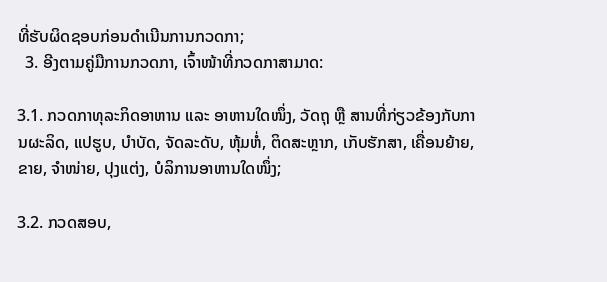ທີ່ຮັບຜິດຊອບກ່ອນດໍາເນີນການກວດກາ;
  3. ອີງຕາມຄູ່ມືການກວດກາ, ເຈົ້າໜ້າທີ່ກວດກາສາມາດ:

3.1. ກວດກາທຸລະກິດອາຫານ ແລະ ອາຫານໃດໜຶ່ງ, ວັດຖຸ ຫຼື ສານທີ່ກ່ຽວຂ້ອງກັບການຜະລິດ, ແປຮູບ, ບໍາບັດ, ຈັດລະດັບ, ຫຸ້ມຫໍ່, ຕິດສະຫຼາກ, ເກັບຮັກສາ, ເຄື່ອນຍ້າຍ, ຂາຍ, ຈໍາໜ່າຍ, ປຸງແຕ່ງ, ບໍລິການອາຫານໃດໜຶ່ງ;

3.2. ກວດສອບ,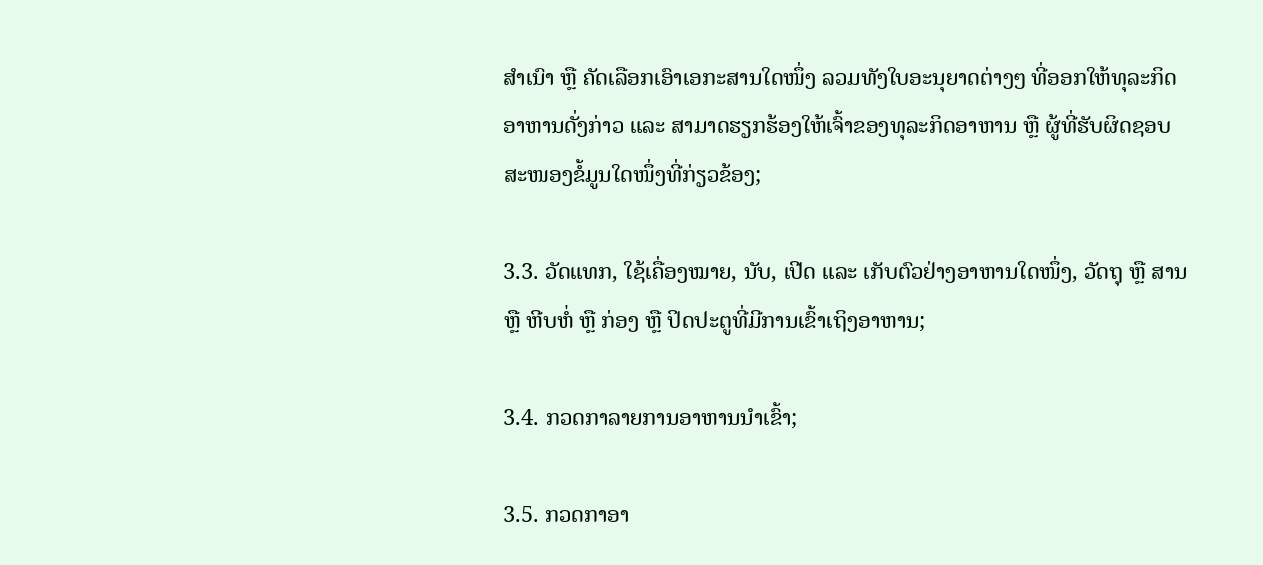ສໍາເນົາ ຫຼື ຄັດເລືອກເອົາເອກະສານໃດໜຶ່ງ ລວມທັງໃບອະນຸຍາດຕ່າງໆ ທີ່ອອກໃຫ້ທຸລະກິດອາຫານດັ່ງກ່າວ ແລະ ສາມາດຮຽກຮ້ອງໃຫ້ເຈົ້າຂອງທຸລະກິດອາຫານ ຫຼື ຜູ້ທີ່ຮັບຜິດຊອບ ສະໜອງຂໍ້ມູນໃດໜຶ່ງທີ່ກ່ຽວຂ້ອງ;

3.3. ວັດແທກ, ໃຊ້ເຄື່ອງໝາຍ, ນັບ, ເປີດ ແລະ ເກັບຕົວຢ່າງອາຫານໃດໜຶ່ງ, ວັດຖຸ ຫຼື ສານ ຫຼື ຫີບຫໍ່ ຫຼື ກ່ອງ ຫຼື ປິດປະຕູທີ່ມີການເຂົ້າເຖິງອາຫານ;

3.4. ກວດກາລາຍການອາຫານນໍາເຂົ້າ;

3.5. ກວດກາອາ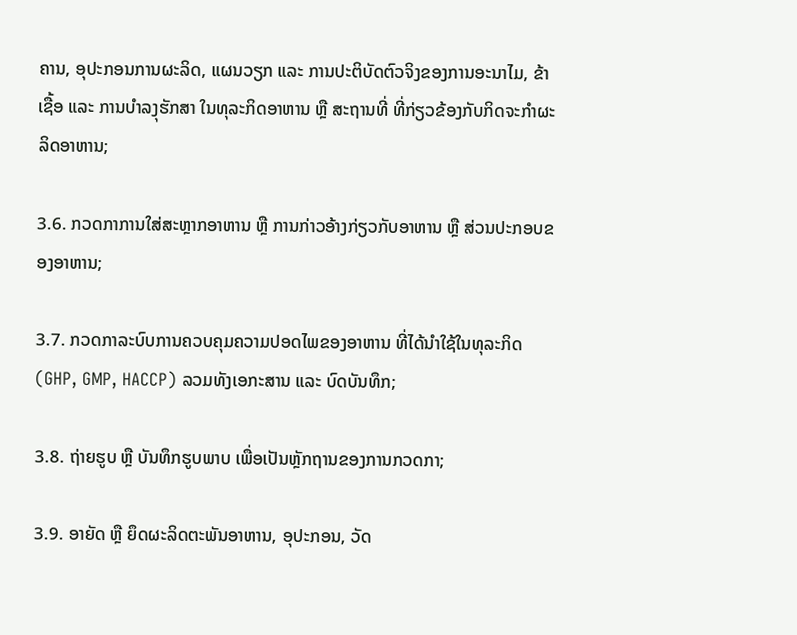ຄານ, ອຸປະກອນການຜະລິດ, ແຜນວຽກ ແລະ ການປະຕິບັດຕົວຈິງຂອງການອະນາໄມ, ຂ້າເຊື້ອ ແລະ ການບໍາລງຸຮັກສາ ໃນທຸລະກິດອາຫານ ຫຼື ສະຖານທີ່ ທີ່ກ່ຽວຂ້ອງກັບກິດຈະກໍາຜະລິດອາຫານ;

3.6. ກວດກາການໃສ່ສະຫຼາກອາຫານ ຫຼື ການກ່າວອ້າງກ່ຽວກັບອາຫານ ຫຼື ສ່ວນປະກອບຂອງອາຫານ;

3.7. ກວດກາລະບົບການຄວບຄຸມຄວາມປອດໄພຂອງອາຫານ ທີ່ໄດ້ນໍາໃຊ້ໃນທຸລະກິດ (GHP, GMP, HACCP) ລວມທັງເອກະສານ ແລະ ບົດບັນທຶກ;

3.8. ຖ່າຍຮູບ ຫຼື ບັນທຶກຮູບພາບ ເພື່ອເປັນຫຼັກຖານຂອງການກວດກາ;

3.9. ອາຍັດ ຫຼື ຍຶດຜະລິດຕະພັນອາຫານ, ອຸປະກອນ, ວັດ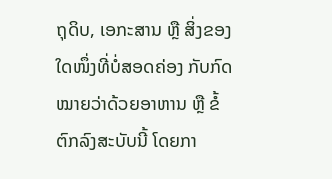ຖຸດິບ, ເອກະສານ ຫຼື ສິ່ງຂອງໃດໜຶ່ງທີ່ບໍ່ສອດຄ່ອງ ກັບກົດໝາຍວ່າດ້ວຍອາຫານ ຫຼື ຂໍ້ຕົກລົງສະບັບນີ້ ໂດຍກາ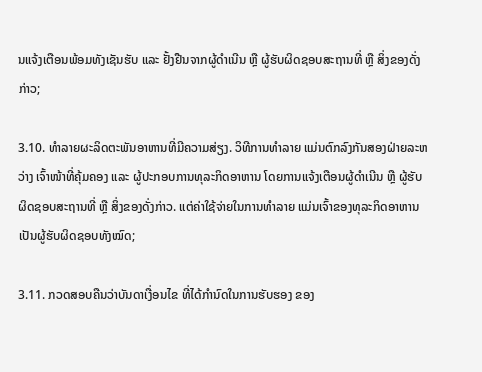ນແຈ້ງເຕືອນພ້ອມທັງເຊັນຮັບ ແລະ ຢັ້ງຢືນຈາກຜູ້ດໍາເນີນ ຫຼື ຜູ້ຮັບຜິດຊອບສະຖານທີ່ ຫຼື ສິ່ງຂອງດັ່ງກ່າວ;

3.10. ທໍາລາຍຜະລິດຕະພັນອາຫານທີ່ມີຄວາມສ່ຽງ. ວິທີການທໍາລາຍ ແມ່ນຕົກລົງກັນສອງຝ່າຍລະຫວ່າງ ເຈົ້າໜ້າທີ່ຄຸ້ມຄອງ ແລະ ຜູ້ປະກອບການທຸລະກິດອາຫານ ໂດຍການແຈ້ງເຕືອນຜູ້ດໍາເນີນ ຫຼື ຜູ້ຮັບຜິດຊອບສະຖານທີ່ ຫຼື ສິ່ງຂອງດັ່ງກ່າວ. ແຕ່ຄ່າໃຊ້ຈ່າຍໃນການທໍາລາຍ ແມ່ນເຈົ້າຂອງທຸລະກິດອາຫານ ເປັນຜູ້ຮັບຜິດຊອບທັງໝົດ;

3.11. ກວດສອບຄືນວ່າບັນດາເງື່ອນໄຂ ທີ່ໄດ້ກໍານົດໃນການຮັບຮອງ ຂອງ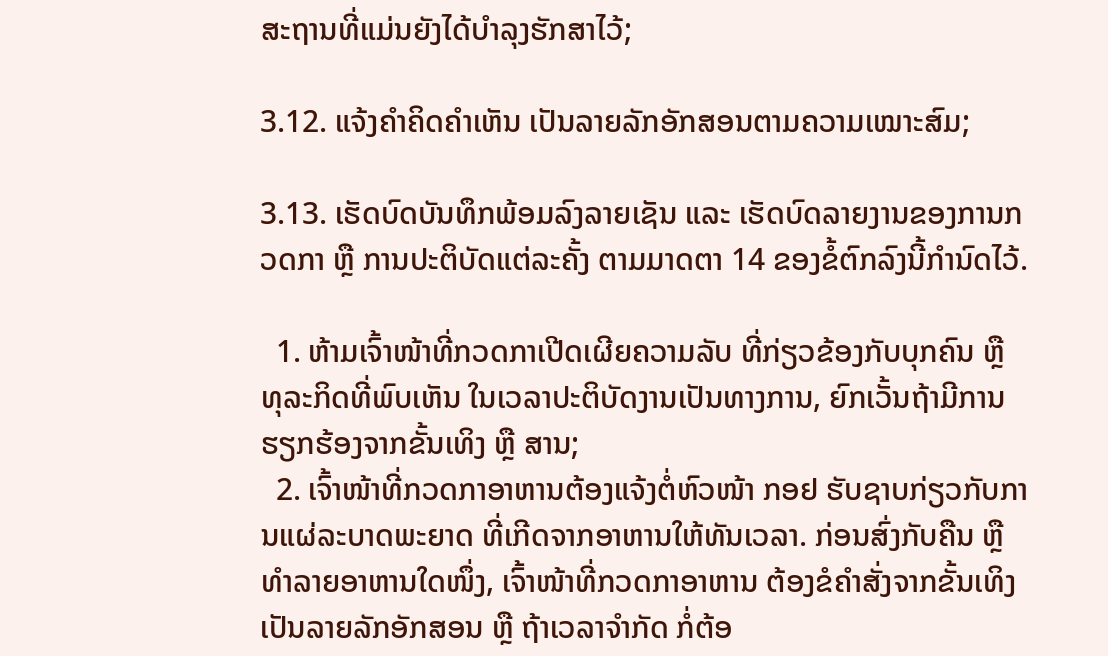ສະຖານທີ່ແມ່ນຍັງໄດ້ບໍາລຸງຮັກສາໄວ້;

3.12. ແຈ້ງຄໍາຄິດຄໍາເຫັນ ເປັນລາຍລັກອັກສອນຕາມຄວາມເໝາະສົມ;

3.13. ເຮັດບົດບັນທຶກພ້ອມລົງລາຍເຊັນ ແລະ ເຮັດບົດລາຍງານຂອງການກວດກາ ຫຼື ການປະຕິບັດແຕ່ລະຄັ້ງ ຕາມມາດຕາ 14 ຂອງຂໍ້ຕົກລົງນີ້ກໍານົດໄວ້.

  1. ຫ້າມເຈົ້າໜ້າທີ່ກວດກາເປີດເຜີຍຄວາມລັບ ທີ່ກ່ຽວຂ້ອງກັບບຸກຄົນ ຫຼື ທຸລະກິດທີ່ພົບເຫັນ ໃນເວລາປະຕິບັດງານເປັນທາງການ, ຍົກເວັ້ນຖ້າມີການຮຽກຮ້ອງຈາກຂັ້ນເທິງ ຫຼື ສານ;
  2. ເຈົ້າໜ້າທີ່ກວດກາອາຫານຕ້ອງແຈ້ງຕໍ່ຫົວໜ້າ ກອຢ ຮັບຊາບກ່ຽວກັບການແຜ່ລະບາດພະຍາດ ທີ່ເກີດຈາກອາຫານໃຫ້ທັນເວລາ. ກ່ອນສົ່ງກັບຄືນ ຫຼື ທໍາລາຍອາຫານໃດໜຶ່ງ, ເຈົ້າໜ້າທີ່ກວດກາອາຫານ ຕ້ອງຂໍຄໍາສັ່ງຈາກຂັ້ນເທິງ ເປັນລາຍລັກອັກສອນ ຫຼື ຖ້າເວລາຈໍາກັດ ກໍ່ຕ້ອ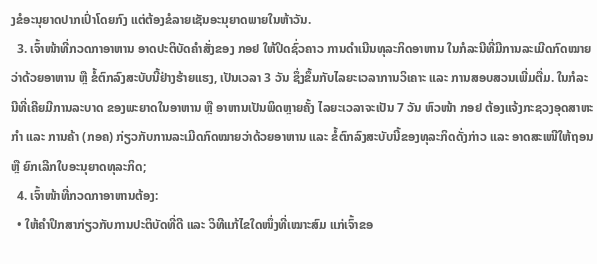ງຂໍອະນຸຍາດປາກເປົ່າໂດຍກົງ ແຕ່ຕ້ອງຂໍລາຍເຊັນອະນຸຍາດພາຍໃນຫ້າວັນ.
  3. ເຈົ້າໜ້າທີ່ກວດກາອາຫານ ອາດປະຕິບັດຄໍາສັ່ງຂອງ ກອຢ ໃຫ້ປິດຊົ່ວຄາວ ການດໍາເນີນທຸລະກິດອາຫານ ໃນກໍລະນີທີ່ມີການລະເມີດກົດໝາຍວ່າດ້ວຍອາຫານ ຫຼື ຂໍ້ຕົກລົງສະບັບນີ້ຢ່າງຮ້າຍແຮງ, ເປັນເວລາ 3 ວັນ ຊຶ່ງຂຶ້ນກັບໄລຍະເວລາການວິເຄາະ ແລະ ການສອບສວນເພີ່ມຕື່ມ. ໃນກໍລະນີທີ່ເຄີຍມີການລະບາດ ຂອງພະຍາດໃນອາຫານ ຫຼື ອາຫານເປັນພິດຫຼາຍຄັ້ງ ໄລຍະເວລາຈະເປັນ 7 ວັນ ຫົວໜ້າ ກອຢ ຕ້ອງແຈ້ງກະຊວງອຸດສາຫະກໍາ ແລະ ການຄ້າ (ກອຄ) ກ່ຽວກັບການລະເມີດກົດໝາຍວ່າດ້ວຍອາຫານ ແລະ ຂໍ້ຕົກລົງສະບັບນີ້ຂອງທຸລະກິດດັ່ງກ່າວ ແລະ ອາດສະເໜີໃຫ້ຖອນ ຫຼື ຍົກເລີກໃບອະນຸຍາດທຸລະກິດ;
  4. ເຈົ້າໜ້າທີ່ກວດກາອາຫານຕ້ອງ:
  • ໃຫ້ຄໍາປຶກສາກ່ຽວກັບການປະຕິບັດທີ່ດີ ແລະ ວິທີແກ້ໄຂໃດໜຶ່ງທີ່ເໝາະສົມ ແກ່ເຈົ້າຂອ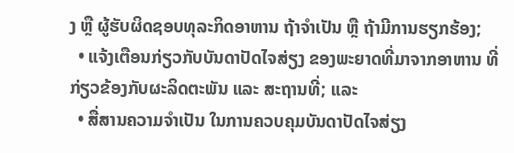ງ ຫຼື ຜູ້ຮັບຜິດຊອບທຸລະກິດອາຫານ ຖ້າຈໍາເປັນ ຫຼື ຖ້າມີການຮຽກຮ້ອງ;
  • ແຈ້ງເຕືອນກ່ຽວກັບບັນດາປັດໄຈສ່ຽງ ຂອງພະຍາດທີ່ມາຈາກອາຫານ ທີ່ກ່ຽວຂ້ອງກັບຜະລິດຕະພັນ ແລະ ສະຖານທີ່; ແລະ
  • ສື່ສານຄວາມຈໍາເປັນ ໃນການຄວບຄຸມບັນດາປັດໄຈສ່ຽງ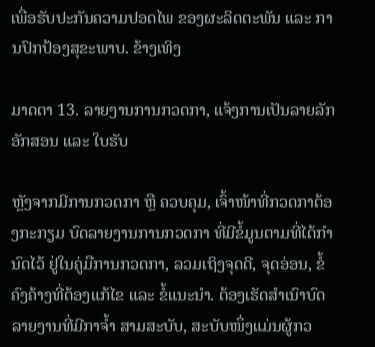ເພື່ອຮັບປະກັນຄວາມປອດໄພ ຂອງຜະລິດຕະພັນ ແລະ ການປົກປ້ອງສຸຂະພາບ. ຂ້າງເທິງ

ມາດຕາ 13. ລາຍງານການກວດກາ, ແຈ້ງການເປັນລາຍລັກອັກສອນ ແລະ ໃບຮັບ

ຫຼັງຈາກມີການກວດກາ ຫຼື ຄວບຄຸມ, ເຈົ້າໜ້າທີ່ກວດກາຕ້ອງກະກຽມ ບົດລາຍງານການກວດກາ ທີ່ມີຂໍ້ມູນຕາມທີ່ໄດ້ກໍານົດໄວ້ ຢູ່ໃນຄູ່ມືການກວດກາ, ລວມເຖິງຈຸດດີ, ຈຸດອ່ອນ, ຂໍ້ຄົງຄ້າງທີ່ຕ້ອງແກ້ໄຂ ແລະ ຂໍ້ແນະນໍາ. ຕ້ອງເຮັດສໍາເນົາບົດລາຍງານທີ່ມີກາຈໍ້າ ສາມສະບັບ, ສະບັບໜຶ່ງແມ່ນຜູ້ກວ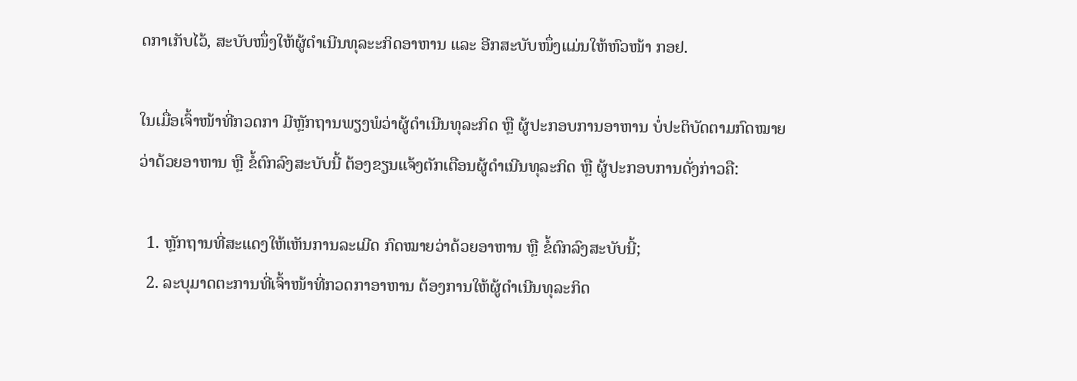ດກາເກັບໄວ້, ສະບັບໜຶ່ງໃຫ້ຜູ້ດໍາເນີນທຸລະະກິດອາຫານ ແລະ ອີກສະບັບໜຶ່ງແມ່ນໃຫ້ຫົວໜ້າ ກອຢ.

ໃນເມື່ອເຈົ້າໜ້າທີ່ກວດກາ ມີຫຼັກຖານພຽງພໍວ່າຜູ້ດໍາເນີນທຸລະກິດ ຫຼື ຜູ້ປະກອບການອາຫານ ບໍ່ປະຕິບັດຕາມກົດໝາຍວ່າດ້ວຍອາຫານ ຫຼື ຂໍ້ຕົກລົງສະບັບນີ້ ຕ້ອງຂຽນແຈ້ງຕັກເຕືອນຜູ້ດໍາເນີນທຸລະກິດ ຫຼື ຜູ້ປະກອບການດັ່ງກ່າວຄື:

  1. ຫຼັກຖານທີ່ສະແດງໃຫ້ເຫັນການລະເມີດ ກົດໝາຍວ່າດ້ວຍອາຫານ ຫຼື ຂໍ້ຕົກລົງສະບັບນີ້;
  2. ລະບຸມາດຕະການທີ່ເຈົ້າໜ້າທີ່ກວດກາອາຫານ ຕ້ອງການໃຫ້ຜູ້ດໍາເນີນທຸລະກິດ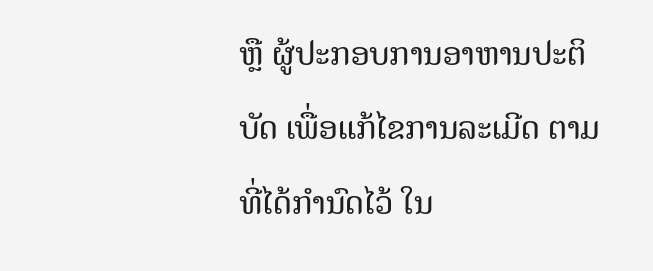ຫຼື ຜູ້ປະກອບການອາຫານປະຕິບັດ ເພື່ອແກ້ໄຂການລະເມີດ ຕາມທີ່ໄດ້ກໍານົດໄວ້ ໃນ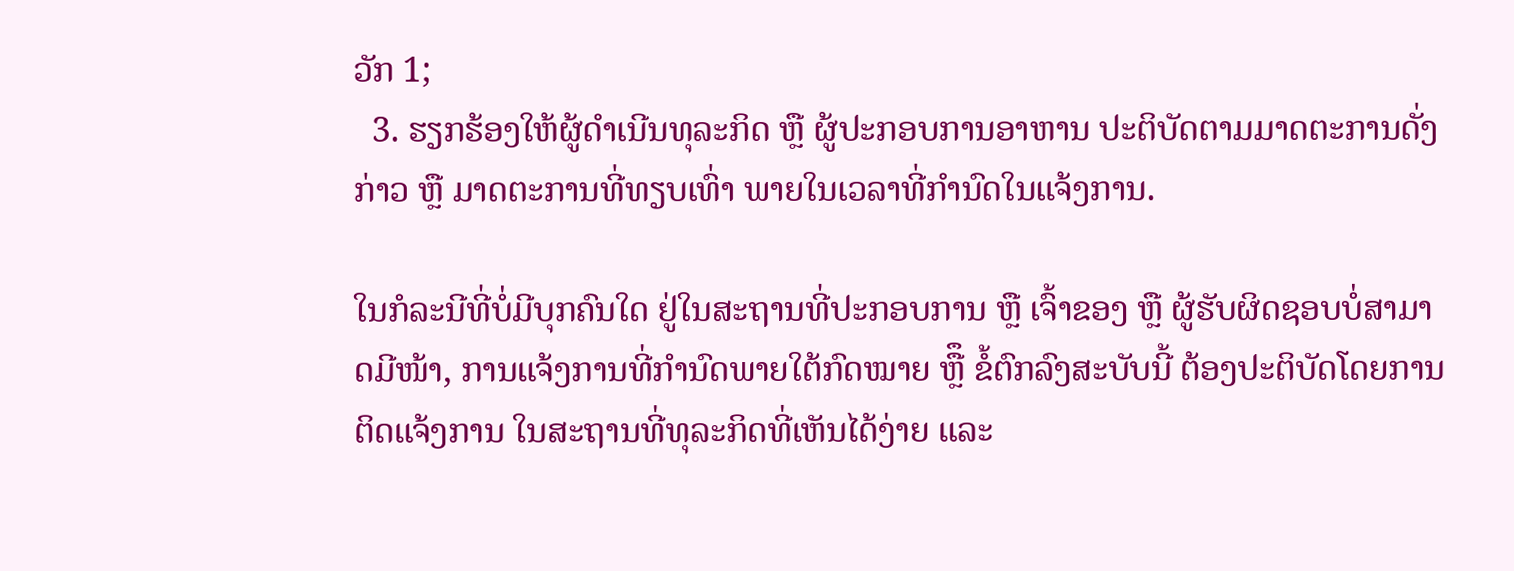ວັກ 1;
  3. ຮຽກຮ້ອງໃຫ້ຜູ້ດໍາເນີນທຸລະກິດ ຫຼື ຜູ້ປະກອບການອາຫານ ປະຕິບັດຕາມມາດຕະການດັ່ງກ່າວ ຫຼື ມາດຕະການທີ່ທຽບເທົ່າ ພາຍໃນເວລາທີ່ກໍານົດໃນແຈ້ງການ.

ໃນກໍລະນີທີ່ບໍ່ມີບຸກຄົນໃດ ຢູ່ໃນສະຖານທີ່ປະກອບການ ຫຼື ເຈົ້າຂອງ ຫຼື ຜູ້ຮັບຜິດຊອບບໍ່ສາມາດມີໜ້າ, ການແຈ້ງການທີ່ກໍານົດພາຍໃຕ້ກົດໝາຍ ຫຼືຶ ຂໍ້ຕົກລົງສະບັບນີ້ ຕ້ອງປະຕິບັດໂດຍການຕິດແຈ້ງການ ໃນສະຖານທີ່ທຸລະກິດທີ່ເຫັນໄດ້ງ່າຍ ແລະ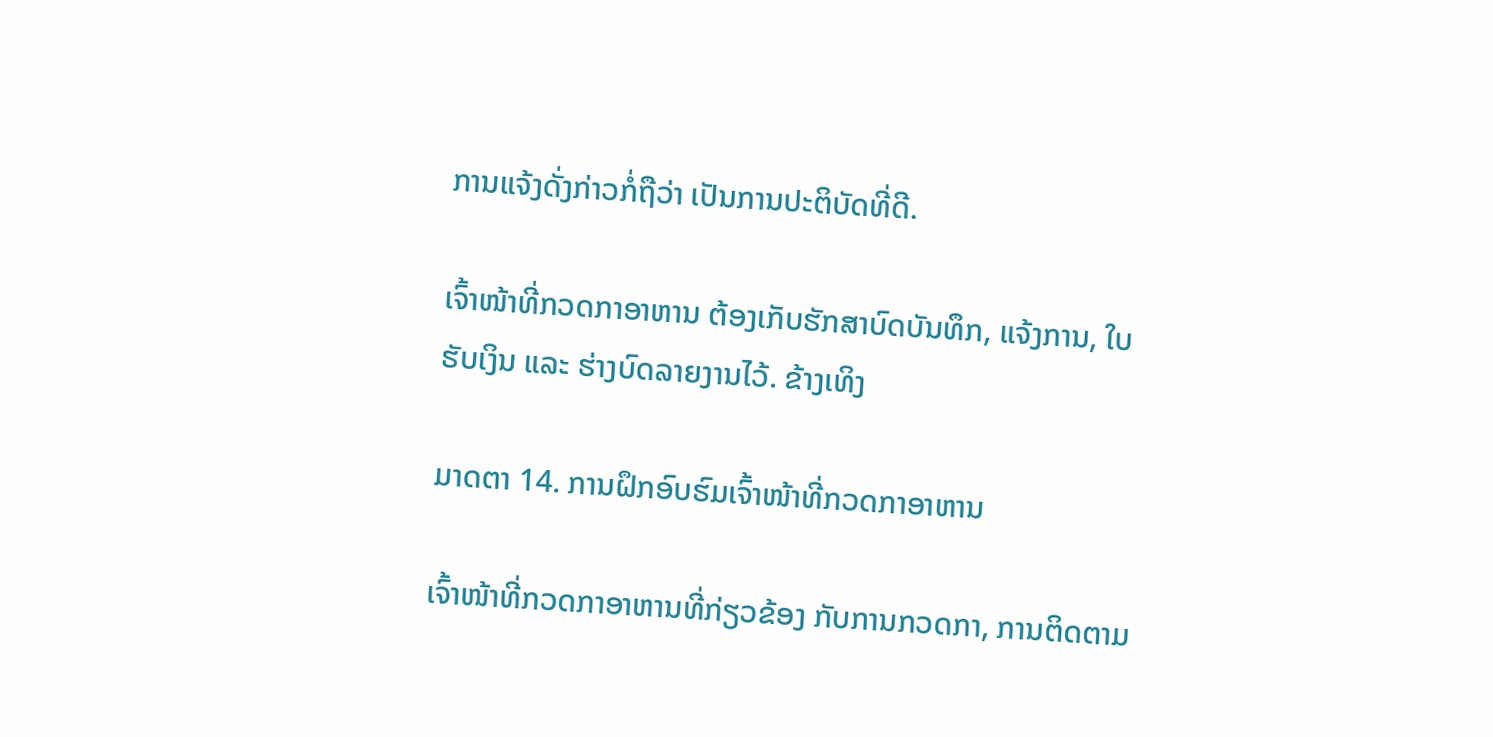ການແຈ້ງດັ່ງກ່າວກໍ່ຖືວ່າ ເປັນການປະຕິບັດທີ່ດີ.

ເຈົ້າໜ້າທີ່ກວດກາອາຫານ ຕ້ອງເກັບຮັກສາບົດບັນທຶກ, ແຈ້ງການ, ໃບຮັບເງິນ ແລະ ຮ່າງບົດລາຍງານໄວ້. ຂ້າງເທິງ

ມາດຕາ 14. ການຝຶກອົບຮົມເຈົ້າໜ້າທີ່ກວດກາອາຫານ

ເຈົ້າໜ້າທີ່ກວດກາອາຫານທີ່ກ່ຽວຂ້ອງ ກັບການກວດກາ, ການຕິດຕາມ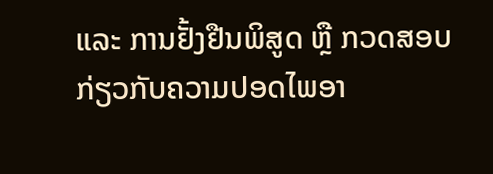ແລະ ການຢັ້ງຢືນພິສູດ ຫຼື ກວດສອບກ່ຽວກັບຄວາມປອດໄພອາ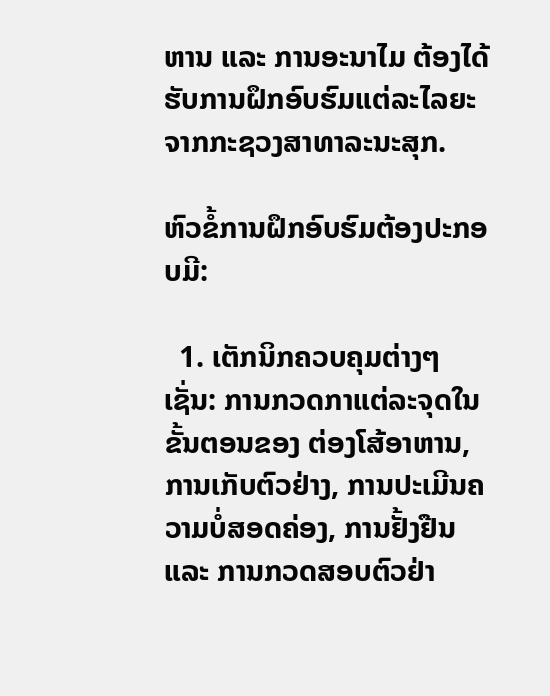ຫານ ແລະ ການອະນາໄມ ຕ້ອງໄດ້ຮັບການຝຶກອົບຮົມແຕ່ລະໄລຍະ ຈາກກະຊວງສາທາລະນະສຸກ.

ຫົວຂໍ້ການຝຶກອົບຮົມຕ້ອງປະກອບມີ:

  1. ເຕັກນິກຄວບຄຸມຕ່າງໆເຊັ່ນ: ການກວດກາແຕ່ລະຈຸດໃນຂັ້ນຕອນຂອງ ຕ່ອງໂສ້ອາຫານ, ການເກັບຕົວຢ່າງ, ການປະເມີນຄວາມບໍ່ສອດຄ່ອງ, ການຢັ້ງຢືນ ແລະ ການກວດສອບຕົວຢ່າ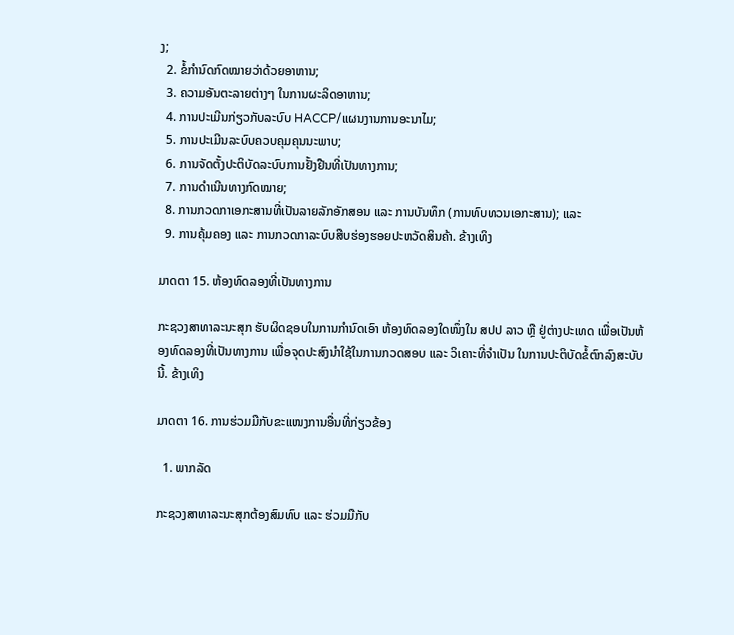ງ;
  2. ຂໍ້ກໍານົດກົດໝາຍວ່າດ້ວຍອາຫານ;
  3. ຄວາມອັນຕະລາຍຕ່າງໆ ໃນການຜະລິດອາຫານ;
  4. ການປະເມີນກ່ຽວກັບລະບົບ HACCP/ແຜນງານການອະນາໄມ;
  5. ການປະເມີນລະບົບຄວບຄຸມຄຸນນະພາບ;
  6. ການຈັດຕັ້ງປະຕິບັດລະບົບການຢັ້ງຢືນທີ່ເປັນທາງການ;
  7. ການດໍາເນີນທາງກົດໝາຍ;
  8. ການກວດກາເອກະສານທີ່ເປັນລາຍລັກອັກສອນ ແລະ ການບັນທຶກ (ການທົບທວນເອກະສານ); ແລະ
  9. ການຄຸ້ມຄອງ ແລະ ການກວດກາລະບົບສືບຮ່ອງຮອຍປະຫວັດສິນຄ້າ. ຂ້າງເທິງ

ມາດຕາ 15. ຫ້ອງທົດລອງທີ່ເປັນທາງການ

ກະຊວງສາທາລະນະສຸກ ຮັບຜິດຊອບໃນການກໍານົດເອົາ ຫ້ອງທົດລອງໃດໜຶ່ງໃນ ສປປ ລາວ ຫຼື ຢູ່ຕ່າງປະເທດ ເພື່ອເປັນຫ້ອງທົດລອງທີ່ເປັນທາງການ ເພື່ອຈຸດປະສົງນໍາໃຊ້ໃນການກວດສອບ ແລະ ວິເຄາະທີ່ຈໍາເປັນ ໃນການປະຕິບັດຂໍ້ຕົກລົງສະບັບນີ້. ຂ້າງເທິງ

ມາດຕາ 16. ການຮ່ວມມືກັບຂະແໜງການອື່ນທີ່ກ່ຽວຂ້ອງ

  1. ພາກລັດ

ກະຊວງສາທາລະນະສຸກຕ້ອງສົມທົບ ແລະ ຮ່ວມມືກັບ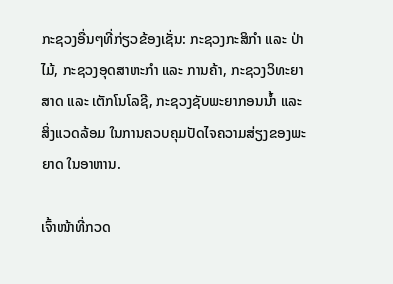ກະຊວງອື່ນໆທີ່ກ່ຽວຂ້ອງເຊັ່ນ: ກະຊວງກະສິກໍາ ແລະ ປ່າໄມ້, ກະຊວງອຸດສາຫະກໍາ ແລະ ການຄ້າ, ກະຊວງວິທະຍາສາດ ແລະ ເຕັກໂນໂລຊີ, ກະຊວງຊັບພະຍາກອນນໍ້າ ແລະ ສິ່ງແວດລ້ອມ ໃນການຄວບຄຸມປັດໄຈຄວາມສ່ຽງຂອງພະຍາດ ໃນອາຫານ.

ເຈົ້າໜ້າທີ່ກວດ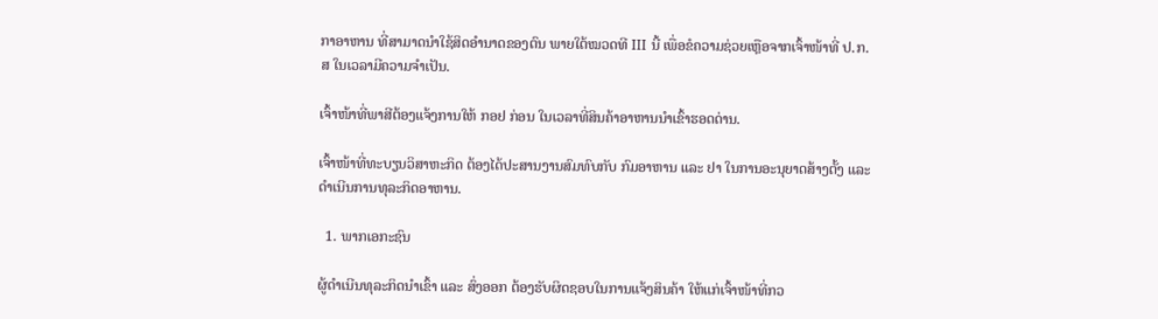ກາອາຫານ ທີ່ສາມາດນໍາໃຊ້ສິດອໍານາດຂອງຕົນ ພາຍໃຕ້ໝວດທີ III ນີ້ ເພື່ອຂໍຄວາມຊ່ວຍເຫຼືອຈາກເຈົ້າໜ້າທີ່ ປ.ກ.ສ ໃນເວລາມີຄວາມຈໍາເປັນ.

ເຈົ້າໜ້າທີ່ພາສີຕ້ອງແຈ້ງການໃຫ້ ກອຢ ກ່ອນ ໃນເວລາທີ່ສິນຄ້າອາຫານນໍາເຂົ້າຮອດດ່ານ.

ເຈົ້າໜ້າທີ່ທະບຽນວິສາຫະກິດ ຕ້ອງໄດ້ປະສານງານສົມທົບກັບ ກົມອາຫານ ແລະ ຢາ ໃນການອະນຸຍາດສ້າງຕັ້ງ ແລະ ດໍາເນີນການທຸລະກິດອາຫານ.

  1. ພາກເອກະຊົນ

ຜູ້ດໍາເນີນທຸລະກິດນໍາເຂົ້າ ແລະ ສົ່ງອອກ ຕ້ອງຮັບຜິດຊອບໃນການແຈ້ງສິນຄ້າ ໃຫ້ແກ່ເຈົ້າໜ້າທີ່ກວ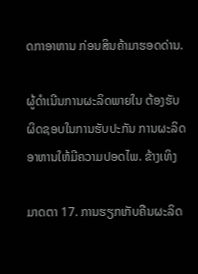ດກາອາຫານ ກ່ອນສິນຄ້າມາຮອດດ່ານ.

ຜູ້ດໍາເນີນການຜະລິດພາຍໃນ ຕ້ອງຮັບຜິດຊອບໃນການຮັບປະກັນ ການຜະລິດອາຫານໃຫ້ມີຄວາມປອດໄພ. ຂ້າງເທິງ

ມາດຕາ 17. ການຮຽກເກັບຄືນຜະລິດ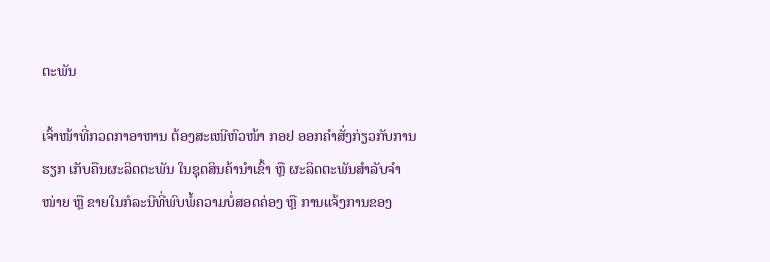ຕະພັນ

ເຈົ້າໜ້າທີ່ກວດກາອາຫານ ຕ້ອງສະເໜີຫົວໜ້າ ກອຢ ອອກຄໍາສັ່ງກ່ຽວກັບການຮຽກ ເກັບຄືນຜະລິດຕະພັນ ໃນຊຸດສິນຄ້ານໍາເຂົ້າ ຫຼື ຜະລິດຕະພັນສໍາລັບຈໍາໜ່າຍ ຫຼື ຂາຍໃນກໍລະນີທີ່ພົບພໍ້ຄວາມບໍ່ສອດຄ່ອງ ຫຼື ການແຈ້ງການຂອງ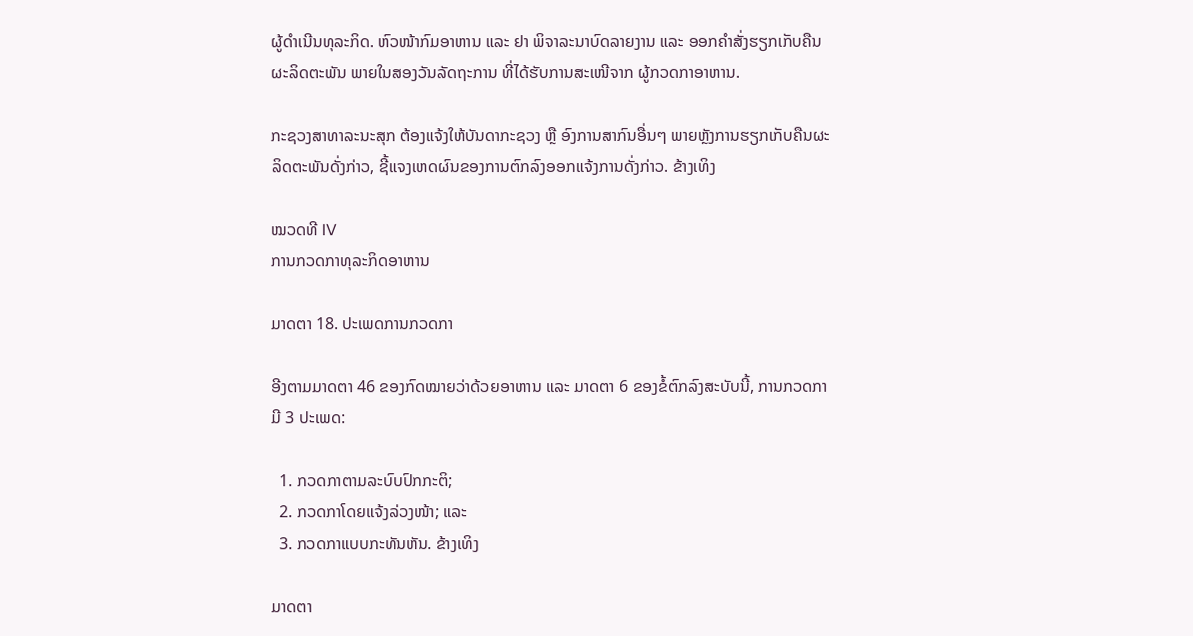ຜູ້ດໍາເນີນທຸລະກິດ. ຫົວໜ້າກົມອາຫານ ແລະ ຢາ ພິຈາລະນາບົດລາຍງານ ແລະ ອອກຄໍາສັ່ງຮຽກເກັບຄືນຜະລິດຕະພັນ ພາຍໃນສອງວັນລັດຖະການ ທີ່ໄດ້ຮັບການສະເໜີຈາກ ຜູ້ກວດກາອາຫານ.

ກະຊວງສາທາລະນະສຸກ ຕ້ອງແຈ້ງໃຫ້ບັນດາກະຊວງ ຫຼື ອົງການສາກົນອື່ນໆ ພາຍຫຼັງການຮຽກເກັບຄືນຜະລິດຕະພັນດັ່ງກ່າວ, ຊີ້ແຈງເຫດຜົນຂອງການຕົກລົງອອກແຈ້ງການດັ່ງກ່າວ. ຂ້າງເທິງ

ໝວດທີ IV
ການກວດກາທຸລະກິດອາຫານ

ມາດຕາ 18. ປະເພດການກວດກາ

ອີງຕາມມາດຕາ 46 ຂອງກົດໝາຍວ່າດ້ວຍອາຫານ ແລະ ມາດຕາ 6 ຂອງຂໍ້ຕົກລົງສະບັບນີ້, ການກວດກາມີ 3 ປະເພດ:

  1. ກວດກາຕາມລະບົບປົກກະຕິ;
  2. ກວດກາໂດຍແຈ້ງລ່ວງໜ້າ; ແລະ
  3. ກວດກາແບບກະທັນຫັນ. ຂ້າງເທິງ

ມາດຕາ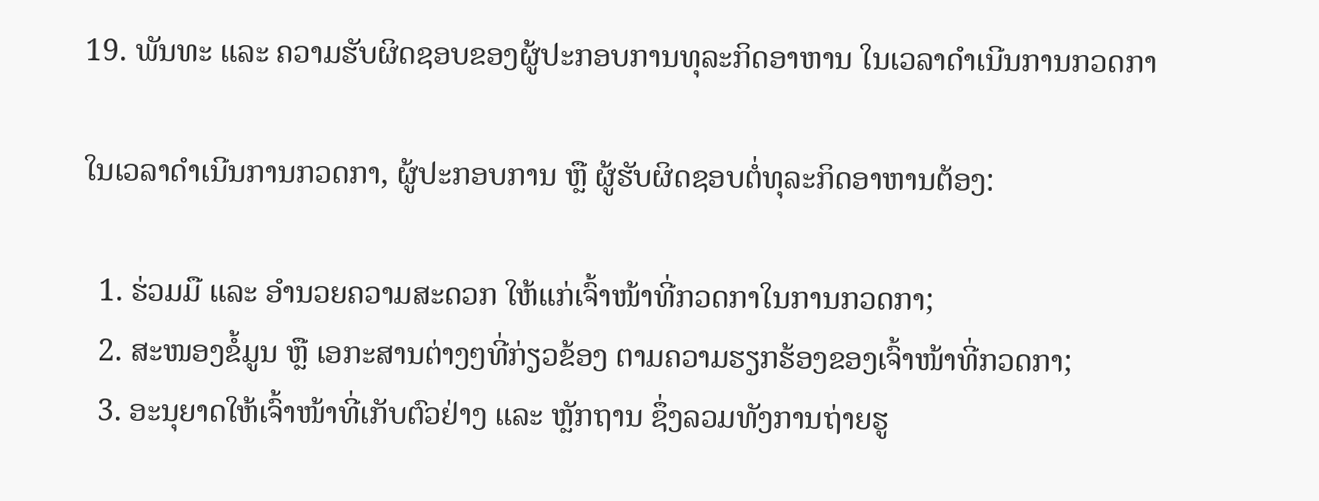19. ພັນທະ ແລະ ຄວາມຮັບຜິດຊອບຂອງຜູ້ປະກອບການທຸລະກິດອາຫານ ໃນເວລາດໍາເນີນການກວດກາ

ໃນເວລາດໍາເນີນການກວດກາ, ຜູ້ປະກອບການ ຫຼື ຜູ້ຮັບຜິດຊອບຕໍ່ທຸລະກິດອາຫານຕ້ອງ:

  1. ຮ່ວມມື ແລະ ອໍານວຍຄວາມສະດວກ ໃຫ້ແກ່ເຈົ້າໜ້າທີ່ກວດກາໃນການກວດກາ;
  2. ສະໜອງຂໍ້ມູນ ຫຼື ເອກະສານຕ່າງໆທີ່ກ່ຽວຂ້ອງ ຕາມຄວາມຮຽກຮ້ອງຂອງເຈົ້າໜ້າທີ່ກວດກາ;
  3. ອະນຸຍາດໃຫ້ເຈົ້າໜ້າທີ່ເກັບຕົວຢ່າງ ແລະ ຫຼັກຖານ ຊຶ່ງລວມທັງການຖ່າຍຮູ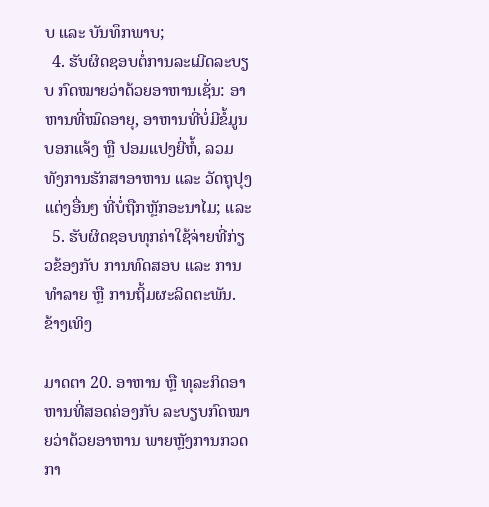ບ ແລະ ບັນທຶກພາບ;
  4. ຮັບຜິດຊອບຕໍ່ການລະເມີດລະບຽບ ກົດໝາຍວ່າດ້ວຍອາຫານເຊັ່ນ: ອາຫານທີ່ໝົດອາຍຸ, ອາຫານທີ່ບໍ່ມີຂໍ້ມູນບອກແຈ້ງ ຫຼື ປອມແປງຍີ່ຫໍ້, ລວມທັງການຮັກສາອາຫານ ແລະ ວັດຖຸປຸງແຕ່ງອື່ນໆ ທີ່ບໍ່ຖືກຫຼັກອະນາໄມ; ແລະ
  5. ຮັບຜິດຊອບທຸກຄ່າໃຊ້ຈ່າຍທີ່ກ່ຽວຂ້ອງກັບ ການທົດສອບ ແລະ ການທໍາລາຍ ຫຼື ການຖິ້ມຜະລິດຕະພັນ. ຂ້າງເທິງ

ມາດຕາ 20. ອາຫານ ຫຼື ທຸລະກິດອາຫານທີ່ສອດຄ່ອງກັບ ລະບຽບກົດໝາຍວ່າດ້ວຍອາຫານ ພາຍຫຼັງການກວດກາ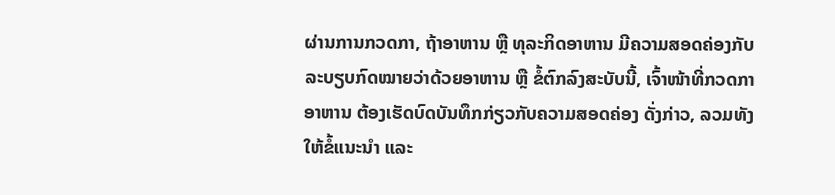ຜ່ານການກວດກາ, ຖ້າອາຫານ ຫຼື ທຸລະກິດອາຫານ ມີຄວາມສອດຄ່ອງກັບລະບຽບກົດໝາຍວ່າດ້ວຍອາຫານ ຫຼື ຂໍ້ຕົກລົງສະບັບນີ້, ເຈົ້າໜ້າທີ່ກວດກາອາຫານ ຕ້ອງເຮັດບົດບັນທຶກກ່ຽວກັບຄວາມສອດຄ່ອງ ດັ່ງກ່າວ, ລວມທັງໃຫ້ຂໍ້ແນະນໍາ ແລະ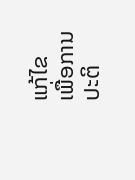ແກ້ໄຂ ເພື່ອການປະຕິ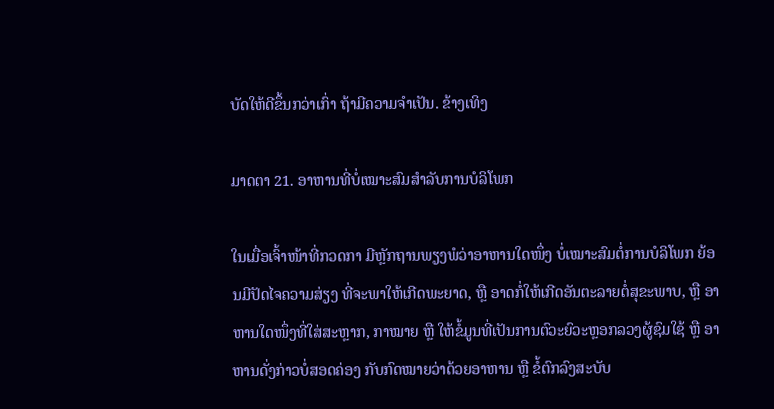ບັດໃຫ້ດີຂຶ້ນກວ່າເກົ່າ ຖ້າມີຄວາມຈໍາເປັນ. ຂ້າງເທິງ

ມາດຕາ 21. ອາຫານທີ່ບໍ່ເໝາະສົມສໍາລັບການບໍລິໂພກ

ໃນເມື່ອເຈົ້າໜ້າທີ່ກວດກາ ມີຫຼັກຖານພຽງພໍວ່າອາຫານໃດໜຶ່ງ ບໍ່ເໝາະສົມຕໍ່ການບໍລິໂພກ ຍ້ອນມີປັດໄຈຄວາມສ່ຽງ ທີ່ຈະພາໃຫ້ເກີດພະຍາດ, ຫຼື ອາດກໍ່ໃຫ້ເກີດອັນຕະລາຍຕໍ່ສຸຂະພາບ, ຫຼື ອາຫານໃດໜຶ່ງທີ່ໃສ່ສະຫຼາກ, ກາໝາຍ ຫຼື ໃຫ້ຂໍ້ມູນທີ່ເປັນການຕົວະຍົວະຫຼອກລວງຜູ້ຊົມໃຊ້ ຫຼື ອາຫານດັ່ງກ່າວບໍ່ສອດຄ່ອງ ກັບກົດໝາຍວ່າດ້ວຍອາຫານ ຫຼື ຂໍ້ຕົກລົງສະບັບ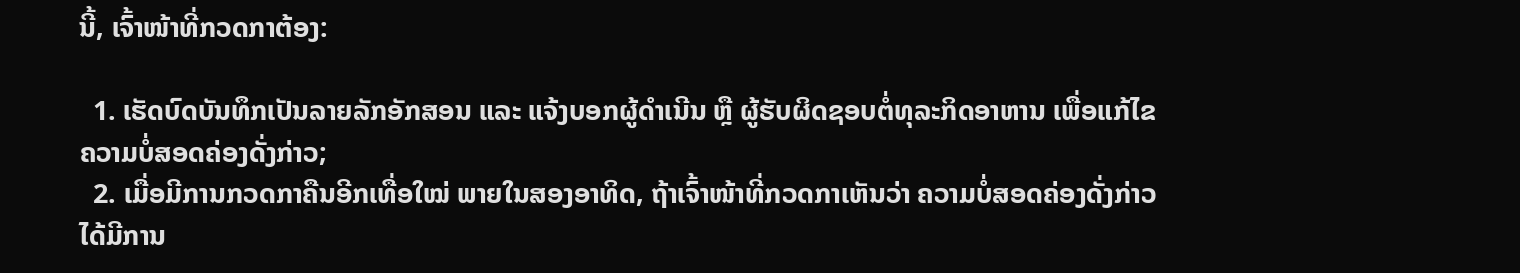ນີ້, ເຈົ້າໜ້າທີ່ກວດກາຕ້ອງ:

  1. ເຮັດບົດບັນທຶກເປັນລາຍລັກອັກສອນ ແລະ ແຈ້ງບອກຜູ້ດໍາເນີນ ຫຼື ຜູ້ຮັບຜິດຊອບຕໍ່ທຸລະກິດອາຫານ ເພື່ອແກ້ໄຂຄວາມບໍ່ສອດຄ່ອງດັ່ງກ່າວ;
  2. ເມື່ອມີການກວດກາຄືນອີກເທື່ອໃໝ່ ພາຍໃນສອງອາທິດ, ຖ້າເຈົ້າໜ້າທີ່ກວດກາເຫັນວ່າ ຄວາມບໍ່ສອດຄ່ອງດັ່ງກ່າວໄດ້ມີການ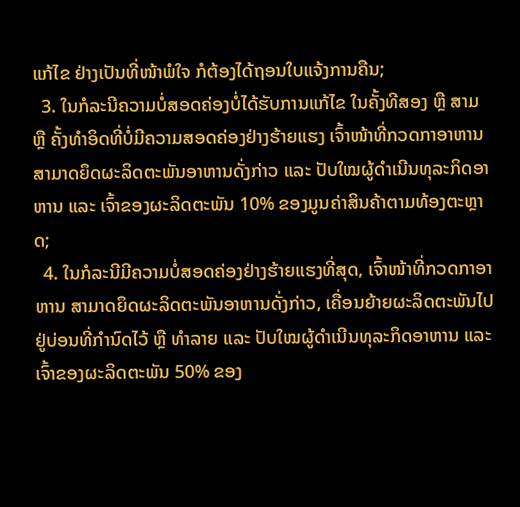ແກ້ໄຂ ຢ່າງເປັນທີ່ໜ້າພໍໃຈ ກໍຕ້ອງໄດ້ຖອນໃບແຈ້ງການຄືນ;
  3. ໃນກໍລະນີຄວາມບໍ່ສອດຄ່ອງບໍ່ໄດ້ຮັບການແກ້ໄຂ ໃນຄັ້ງທີສອງ ຫຼື ສາມ ຫຼື ຄັ້ງທໍາອິດທີ່ບໍ່ມີຄວາມສອດຄ່ອງຢ່າງຮ້າຍແຮງ ເຈົ້າໜ້າທີ່ກວດກາອາຫານ ສາມາດຍຶດຜະລິດຕະພັນອາຫານດັ່ງກ່າວ ແລະ ປັບໃໝຜູ້ດໍາເນີນທຸລະກິດອາຫານ ແລະ ເຈົ້າຂອງຜະລິດຕະພັນ 10% ຂອງມູນຄ່າສິນຄ້າຕາມທ້ອງຕະຫຼາດ;
  4. ໃນກໍລະນີມີຄວາມບໍ່ສອດຄ່ອງຢ່າງຮ້າຍແຮງທີ່ສຸດ, ເຈົ້າໜ້າທີ່ກວດກາອາຫານ ສາມາດຍຶດຜະລິດຕະພັນອາຫານດັ່ງກ່າວ, ເຄື່ອນຍ້າຍຜະລິດຕະພັນໄປຢູ່ບ່ອນທີ່ກໍານົດໄວ້ ຫຼື ທໍາລາຍ ແລະ ປັບໃໝຜູ້ດໍາເນີນທຸລະກິດອາຫານ ແລະ ເຈົ້າຂອງຜະລິດຕະພັນ 50% ຂອງ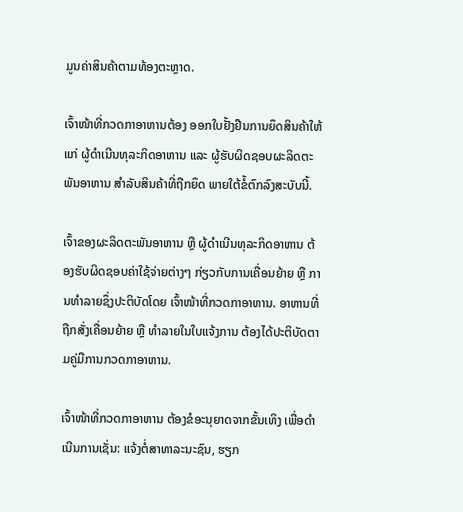ມູນຄ່າສິນຄ້າຕາມທ້ອງຕະຫຼາດ.

ເຈົ້າໜ້າທີ່ກວດກາອາຫານຕ້ອງ ອອກໃບຢັ້ງຢືນການຍຶດສິນຄ້າໃຫ້ແກ່ ຜູ້ດໍາເນີນທຸລະກິດອາຫານ ແລະ ຜູ້ຮັບຜິດຊອບຜະລິດຕະພັນອາຫານ ສໍາລັບສິນຄ້າທີ່ຖືກຍຶດ ພາຍໃຕ້ຂໍ້ຕົກລົງສະບັບນີ້.

ເຈົ້າຂອງຜະລິດຕະພັນອາຫານ ຫຼື ຜູ້ດໍາເນີນທຸລະກິດອາຫານ ຕ້ອງຮັບຜິດຊອບຄ່າໃຊ້ຈ່າຍຕ່າງໆ ກ່ຽວກັບການເຄື່ອນຍ້າຍ ຫຼື ການທໍາລາຍຊຶ່ງປະຕິບັດໂດຍ ເຈົ້າໜ້າທີ່ກວດກາອາຫານ. ອາຫານທີ່ຖືກສັ່ງເຄື່ອນຍ້າຍ ຫຼື ທໍາລາຍໃນໃບແຈ້ງການ ຕ້ອງໄດ້ປະຕິບັດຕາມຄູ່ມືການກວດກາອາຫານ.

ເຈົ້າໜ້າທີ່ກວດກາອາຫານ ຕ້ອງຂໍອະນຸຍາດຈາກຂັ້ນເທິງ ເພື່ອດໍາເນີນການເຊັ່ນ: ແຈ້ງຕໍ່ສາທາລະນະຊົນ, ຮຽກ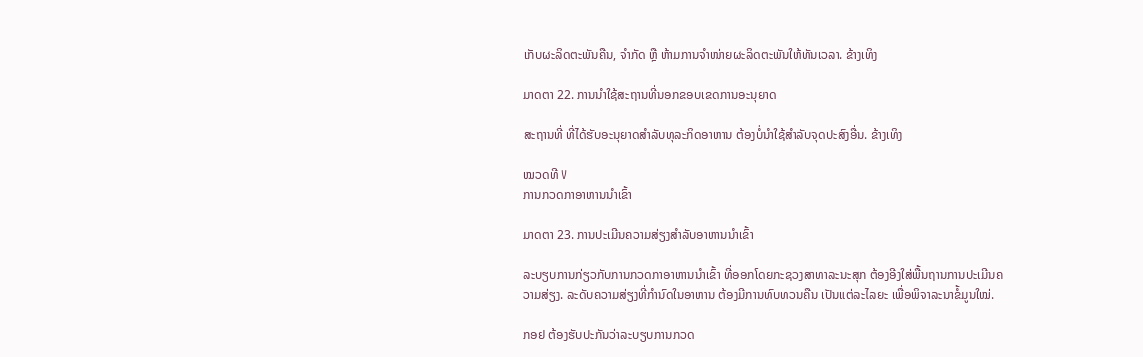ເກັບຜະລິດຕະພັນຄືນ, ຈໍາກັດ ຫຼື ຫ້າມການຈໍາໜ່າຍຜະລິດຕະພັນໃຫ້ທັນເວລາ. ຂ້າງເທິງ

ມາດຕາ 22. ການນໍາໃຊ້ສະຖານທີ່ນອກຂອບເຂດການອະນຸຍາດ

ສະຖານທີ່ ທີ່ໄດ້ຮັບອະນຸຍາດສໍາລັບທຸລະກິດອາຫານ ຕ້ອງບໍ່ນໍາໃຊ້ສໍາລັບຈຸດປະສົງອື່ນ. ຂ້າງເທິງ

ໝວດທີ V
ການກວດກາອາຫານນໍາເຂົ້າ

ມາດຕາ 23. ການປະເມີນຄວາມສ່ຽງສໍາລັບອາຫານນໍາເຂົ້າ

ລະບຽບການກ່ຽວກັບການກວດກາອາຫານນໍາເຂົ້າ ທີ່ອອກໂດຍກະຊວງສາທາລະນະສຸກ ຕ້ອງອີງໃສ່ພື້ນຖານການປະເມີນຄວາມສ່ຽງ. ລະດັບຄວາມສ່ຽງທີ່ກໍານົດໃນອາຫານ ຕ້ອງມີການທົບທວນຄືນ ເປັນແຕ່ລະໄລຍະ ເພື່ອພິຈາລະນາຂໍ້ມູນໃໝ່.

ກອຢ ຕ້ອງຮັບປະກັນວ່າລະບຽບການກວດ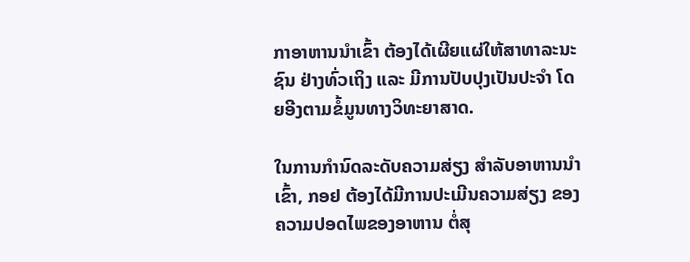ກາອາຫານນໍາເຂົ້າ ຕ້ອງໄດ້ເຜີຍແຜ່ໃຫ້ສາທາລະນະຊົນ ຢ່າງທົ່ວເຖິງ ແລະ ມີການປັບປຸງເປັນປະຈໍາ ໂດຍອີງຕາມຂໍ້ມູນທາງວິທະຍາສາດ.

ໃນການກໍານົດລະດັບຄວາມສ່ຽງ ສໍາລັບອາຫານນໍາເຂົ້າ, ກອຢ ຕ້ອງໄດ້ມີການປະເມີນຄວາມສ່ຽງ ຂອງຄວາມປອດໄພຂອງອາຫານ ຕໍ່ສຸ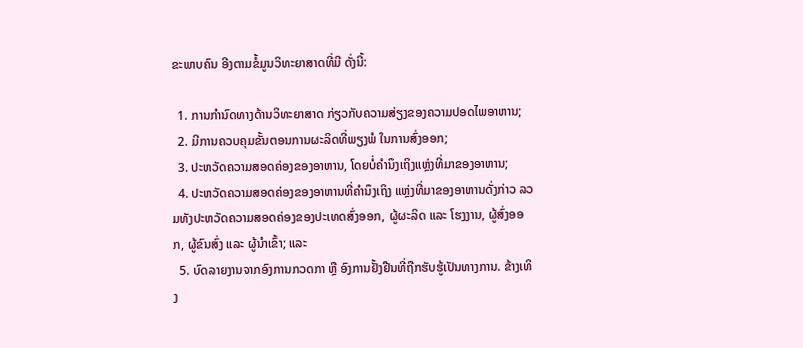ຂະພາບຄົນ ອີງຕາມຂໍ້ມູນວິທະຍາສາດທີ່ມີ ດັ່ງນີ້:

  1. ການກໍານົດທາງດ້ານວິທະຍາສາດ ກ່ຽວກັບຄວາມສ່ຽງຂອງຄວາມປອດໄພອາຫານ;
  2. ມີການຄວບຄຸມຂັ້ນຕອນການຜະລິດທີ່ພຽງພໍ ໃນການສົ່ງອອກ;
  3. ປະຫວັດຄວາມສອດຄ່ອງຂອງອາຫານ, ໂດຍບໍ່ຄໍານຶງເຖິງແຫຼ່ງທີ່ມາຂອງອາຫານ;
  4. ປະຫວັດຄວາມສອດຄ່ອງຂອງອາຫານທີ່ຄໍານຶງເຖິງ ແຫຼ່ງທີ່ມາຂອງອາຫານດັ່ງກ່າວ ລວມທັງປະຫວັດຄວາມສອດຄ່ອງຂອງປະເທດສົ່ງອອກ, ຜູ້ຜະລິດ ແລະ ໂຮງງານ, ຜູ້ສົ່ງອອກ, ຜູ້ຂົນສົ່ງ ແລະ ຜູ້ນໍາເຂົ້າ; ແລະ
  5. ບົດລາຍງານຈາກອົງການກວດກາ ຫຼື ອົງການຢັ້ງຢືນທີ່ຖືກຮັບຮູ້ເປັນທາງການ. ຂ້າງເທິງ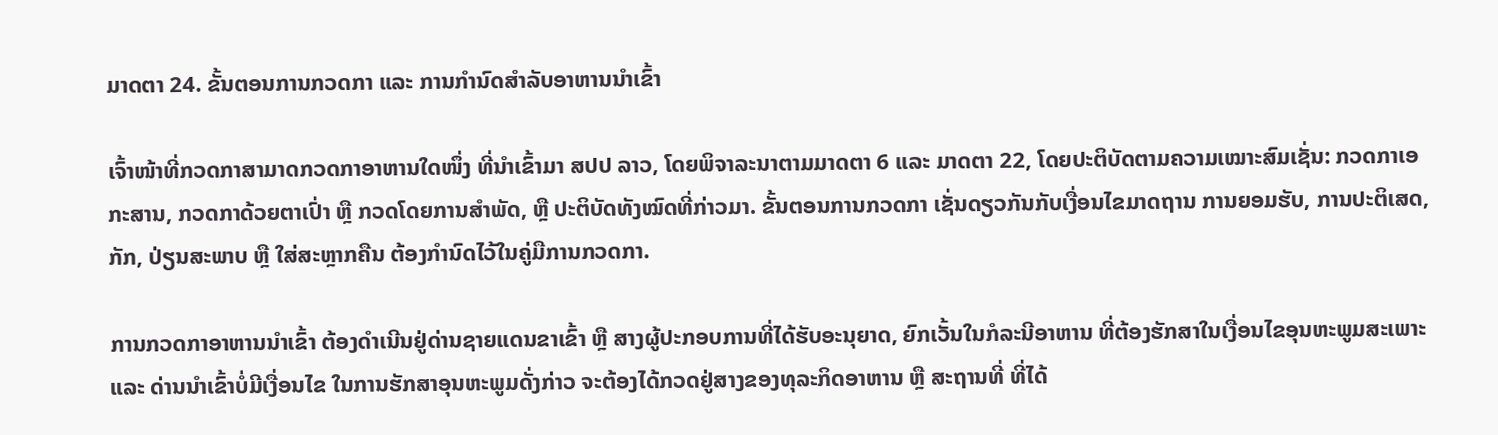ມາດຕາ 24. ຂັ້ນຕອນການກວດກາ ແລະ ການກໍານົດສໍາລັບອາຫານນໍາເຂົ້າ

ເຈົ້າໜ້າທີ່ກວດກາສາມາດກວດກາອາຫານໃດໜຶ່ງ ທີ່ນໍາເຂົ້າມາ ສປປ ລາວ, ໂດຍພິຈາລະນາຕາມມາດຕາ 6 ແລະ ມາດຕາ 22, ໂດຍປະຕິບັດຕາມຄວາມເໝາະສົມເຊັ່ນ: ກວດກາເອກະສານ, ກວດກາດ້ວຍຕາເປົ່າ ຫຼື ກວດໂດຍການສໍາພັດ, ຫຼື ປະຕິບັດທັງໝົດທີ່ກ່າວມາ. ຂັ້ນຕອນການກວດກາ ເຊັ່ນດຽວກັນກັບເງື່ອນໄຂມາດຖານ ການຍອມຮັບ, ການປະຕິເສດ, ກັກ, ປ່ຽນສະພາບ ຫຼື ໃສ່ສະຫຼາກຄືນ ຕ້ອງກໍານົດໄວ້ໃນຄູ່ມືການກວດກາ.

ການກວດກາອາຫານນໍາເຂົ້າ ຕ້ອງດໍາເນີນຢູ່ດ່ານຊາຍແດນຂາເຂົ້າ ຫຼື ສາງຜູ້ປະກອບການທີ່ໄດ້ຮັບອະນຸຍາດ, ຍົກເວັ້ນໃນກໍລະນີອາຫານ ທີ່ຕ້ອງຮັກສາໃນເງື່ອນໄຂອຸນຫະພູມສະເພາະ ແລະ ດ່ານນໍາເຂົ້າບໍ່ມີເງື່ອນໄຂ ໃນການຮັກສາອຸນຫະພູມດັ່ງກ່າວ ຈະຕ້ອງໄດ້ກວດຢູ່ສາງຂອງທຸລະກິດອາຫານ ຫຼື ສະຖານທີ່ ທີ່ໄດ້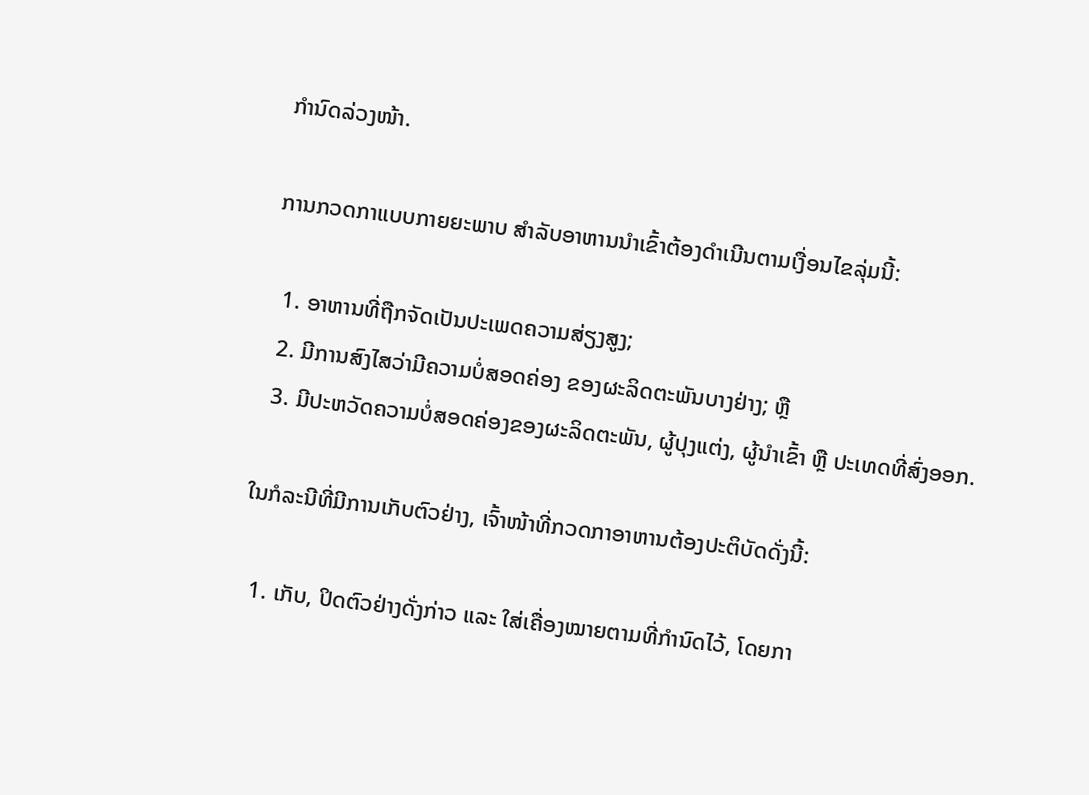ກໍານົດລ່ວງໜ້າ.

ການກວດກາແບບກາຍຍະພາບ ສໍາລັບອາຫານນໍາເຂົ້າຕ້ອງດໍາເນີນຕາມເງື່ອນໄຂລຸ່ມນີ້:

  1. ອາຫານທີ່ຖືກຈັດເປັນປະເພດຄວາມສ່ຽງສູງ;
  2. ມີການສົງໄສວ່າມີຄວາມບໍ່ສອດຄ່ອງ ຂອງຜະລິດຕະພັນບາງຢ່າງ; ຫຼື
  3. ມີປະຫວັດຄວາມບໍ່ສອດຄ່ອງຂອງຜະລິດຕະພັນ, ຜູ້ປຸງແຕ່ງ, ຜູ້ນໍາເຂົ້າ ຫຼື ປະເທດທີ່ສົ່ງອອກ.

ໃນກໍລະນີທີ່ມີການເກັບຕົວຢ່າງ, ເຈົ້າໜ້າທີ່ກວດກາອາຫານຕ້ອງປະຕິບັດດັ່ງນີ້:

  1. ເກັບ, ປິດຕົວຢ່າງດັ່ງກ່າວ ແລະ ໃສ່ເຄື່ອງໝາຍຕາມທີ່ກໍານົດໄວ້, ໂດຍກາ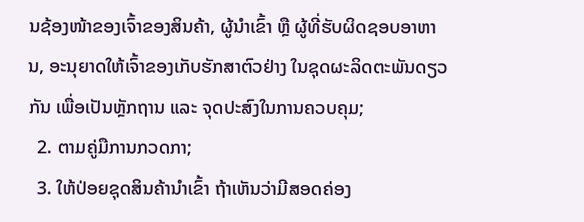ນຊ້ອງໜ້າຂອງເຈົ້າຂອງສິນຄ້າ, ຜູ້ນໍາເຂົ້າ ຫຼື ຜູ້ທີ່ຮັບຜິດຊອບອາຫານ, ອະນຸຍາດໃຫ້ເຈົ້າຂອງເກັບຮັກສາຕົວຢ່າງ ໃນຊຸດຜະລິດຕະພັນດຽວກັນ ເພື່ອເປັນຫຼັກຖານ ແລະ ຈຸດປະສົງໃນການຄວບຄຸມ;
  2. ຕາມຄູ່ມືການກວດກາ;
  3. ໃຫ້ປ່ອຍຊຸດສິນຄ້ານໍາເຂົ້າ ຖ້າເຫັນວ່າມີສອດຄ່ອງ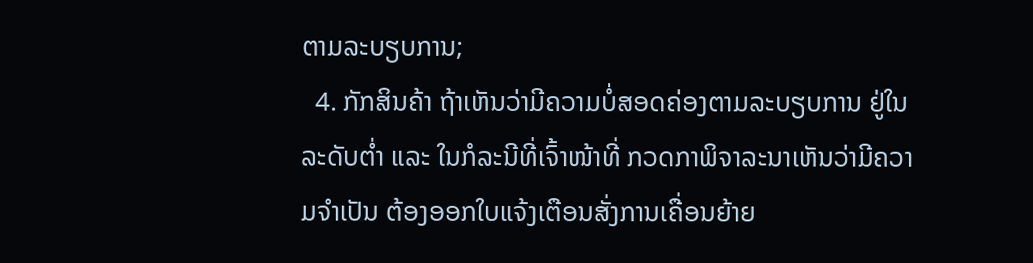ຕາມລະບຽບການ;
  4. ກັກສິນຄ້າ ຖ້າເຫັນວ່າມີຄວາມບໍ່ສອດຄ່ອງຕາມລະບຽບການ ຢູ່ໃນລະດັບຕໍ່າ ແລະ ໃນກໍລະນີທີ່ເຈົ້າໜ້າທີ່ ກວດກາພິຈາລະນາເຫັນວ່າມີຄວາມຈໍາເປັນ ຕ້ອງອອກໃບແຈ້ງເຕືອນສັ່ງການເຄື່ອນຍ້າຍ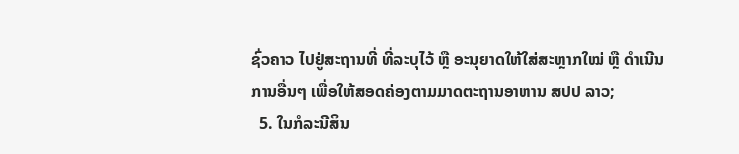ຊົ່ວຄາວ ໄປຢູ່ສະຖານທີ່ ທີ່ລະບຸໄວ້ ຫຼື ອະນຸຍາດໃຫ້ໃສ່ສະຫຼາກໃໝ່ ຫຼື ດໍາເນີນການອື່ນໆ ເພື່ອໃຫ້ສອດຄ່ອງຕາມມາດຕະຖານອາຫານ ສປປ ລາວ;
  5. ໃນກໍລະນີສິນ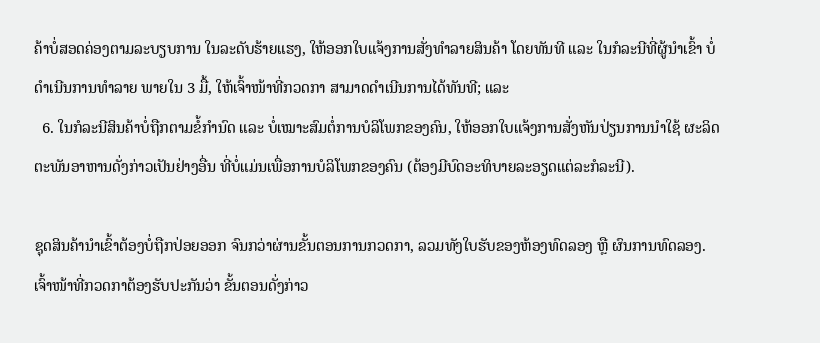ຄ້າບໍ່ສອດຄ່ອງຕາມລະບຽບການ ໃນລະດັບຮ້າຍແຮງ, ໃຫ້ອອກໃບແຈ້ງການສັ່ງທໍາລາຍສິນຄ້າ ໂດຍທັນທີ ແລະ ໃນກໍລະນີທີ່ຜູ້ນໍາເຂົ້າ ບໍ່ດໍາເນີນການທໍາລາຍ ພາຍໃນ 3 ມື້, ໃຫ້ເຈົ້າໜ້າທີ່ກວດກາ ສາມາດດໍາເນີນການໄດ້ທັນທີ; ແລະ
  6. ໃນກໍລະນີສິນຄ້າບໍ່ຖືກຕາມຂໍ້ກໍານົດ ແລະ ບໍ່ເໝາະສົມຕໍ່ການບໍລິໂພກຂອງຄົນ, ໃຫ້ອອກໃບແຈ້ງການສັ່ງຫັນປ່ຽນການນໍາໃຊ້ ຜະລິດຕະພັນອາຫານດັ່ງກ່າວເປັນຢ່າງອື່ນ ທີ່ບໍ່ແມ່ນເພື່ອການບໍລິໂພກຂອງຄົນ (ຕ້ອງມີບົດອະທິບາຍລະອຽດແຕ່ລະກໍລະນີ).

ຊຸດສິນຄ້ານໍາເຂົ້າຕ້ອງບໍ່ຖືກປ່ອຍອອກ ຈົນກວ່າຜ່ານຂັ້ນຕອນການກວດກາ, ລວມທັງໃບຮັບຂອງຫ້ອງທົດລອງ ຫຼື ຜົນການທົດລອງ. ເຈົ້າໜ້າທີ່ກວດກາຕ້ອງຮັບປະກັນວ່າ ຂັ້ນຕອນດັ່ງກ່າວ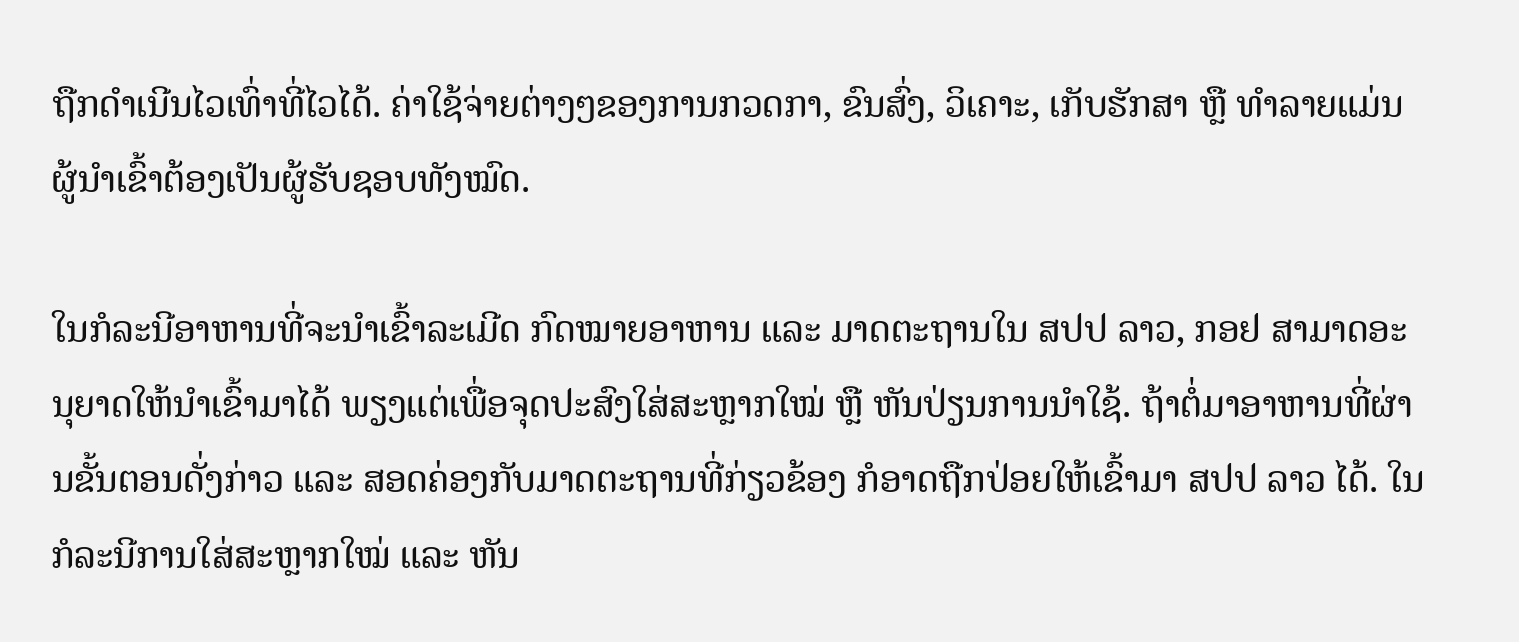ຖືກດໍາເນີນໄວເທົ່າທີ່ໄວໄດ້. ຄ່າໃຊ້ຈ່າຍຕ່າງໆຂອງການກວດກາ, ຂົນສົ່ງ, ວິເຄາະ, ເກັບຮັກສາ ຫຼື ທໍາລາຍແມ່ນຜູ້ນໍາເຂົ້າຕ້ອງເປັນຜູ້ຮັບຊອບທັງໝົດ.

ໃນກໍລະນີອາຫານທີ່ຈະນໍາເຂົ້າລະເມີດ ກົດໝາຍອາຫານ ແລະ ມາດຕະຖານໃນ ສປປ ລາວ, ກອຢ ສາມາດອະນຸຍາດໃຫ້ນໍາເຂົ້າມາໄດ້ ພຽງແຕ່ເພື່ອຈຸດປະສົງໃສ່ສະຫຼາກໃໝ່ ຫຼື ຫັນປ່ຽນການນໍາໃຊ້. ຖ້າຕໍ່ມາອາຫານທີ່ຜ່ານຂັ້ນຕອນດັ່ງກ່າວ ແລະ ສອດຄ່ອງກັບມາດຕະຖານທີ່ກ່ຽວຂ້ອງ ກໍອາດຖືກປ່ອຍໃຫ້ເຂົ້າມາ ສປປ ລາວ ໄດ້. ໃນກໍລະນີການໃສ່ສະຫຼາກໃໝ່ ແລະ ຫັນ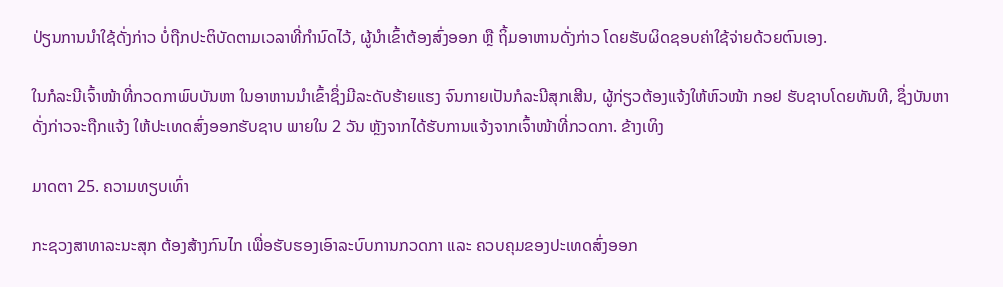ປ່ຽນການນໍາໃຊ້ດັ່ງກ່າວ ບໍ່ຖືກປະຕິບັດຕາມເວລາທີ່ກໍານົດໄວ້, ຜູ້ນໍາເຂົ້າຕ້ອງສົ່ງອອກ ຫຼື ຖິ້ມອາຫານດັ່ງກ່າວ ໂດຍຮັບຜິດຊອບຄ່າໃຊ້ຈ່າຍດ້ວຍຕົນເອງ.

ໃນກໍລະນີເຈົ້າໜ້າທີ່ກວດກາພົບບັນຫາ ໃນອາຫານນໍາເຂົ້າຊຶ່ງມີລະດັບຮ້າຍແຮງ ຈົນກາຍເປັນກໍລະນີສຸກເສີນ, ຜູ້ກ່ຽວຕ້ອງແຈ້ງໃຫ້ຫົວໜ້າ ກອຢ ຮັບຊາບໂດຍທັນທີ, ຊຶ່ງບັນຫາດັ່ງກ່າວຈະຖືກແຈ້ງ ໃຫ້ປະເທດສົ່ງອອກຮັບຊາບ ພາຍໃນ 2 ວັນ ຫຼັງຈາກໄດ້ຮັບການແຈ້ງຈາກເຈົ້າໜ້າທີ່ກວດກາ. ຂ້າງເທິງ

ມາດຕາ 25. ຄວາມທຽບເທົ່າ

ກະຊວງສາທາລະນະສຸກ ຕ້ອງສ້າງກົນໄກ ເພື່ອຮັບຮອງເອົາລະບົບການກວດກາ ແລະ ຄວບຄຸມຂອງປະເທດສົ່ງອອກ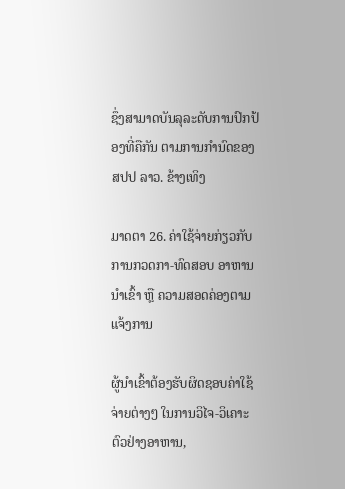ຊຶ່ງສາມາດບັນລຸລະດັບການປົກປ້ອງທີ່ຄືກັນ ຕາມການກໍານົດຂອງ ສປປ ລາວ. ຂ້າງເທິງ

ມາດຕາ 26. ຄ່າໃຊ້ຈ່າຍກ່ຽວກັບການກວດກາ-ທົດສອບ ອາຫານນໍາເຂົ້າ ຫຼື ຄວາມສອດຄ່ອງຕາມແຈ້ງການ

ຜູ້ນໍາເຂົ້າຕ້ອງຮັບຜິດຊອບຄ່າໃຊ້ຈ່າຍຕ່າງໆ ໃນການວິໄຈ-ວິເຄາະຕົວຢ່າງອາຫານ,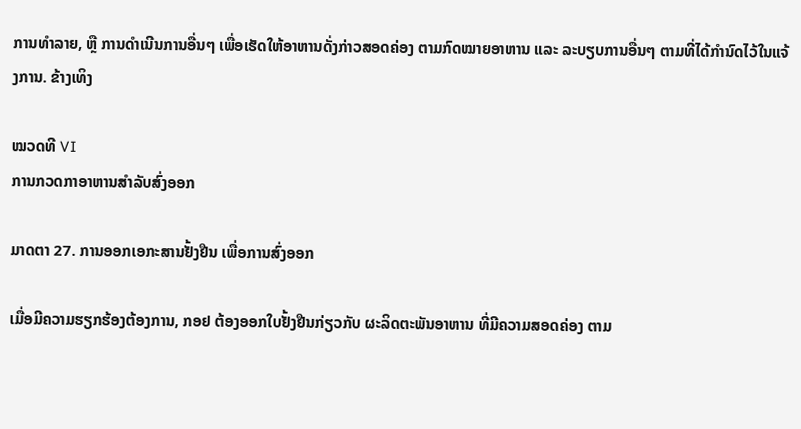ການທໍາລາຍ, ຫຼື ການດໍາເນີນການອື່ນໆ ເພື່ອເຮັດໃຫ້ອາຫານດັ່ງກ່າວສອດຄ່ອງ ຕາມກົດໝາຍອາຫານ ແລະ ລະບຽບການອື່ນໆ ຕາມທີ່ໄດ້ກໍານົດໄວ້ໃນແຈ້ງການ. ຂ້າງເທິງ

ໝວດທີ VI
ການກວດກາອາຫານສໍາລັບສົ່ງອອກ

ມາດຕາ 27. ການອອກເອກະສານຢັ້ງຢືນ ເພື່ອການສົ່ງອອກ

ເມື່ອມີຄວາມຮຽກຮ້ອງຕ້ອງການ, ກອຢ ຕ້ອງອອກໃບຢັ້ງຢືນກ່ຽວກັບ ຜະລິດຕະພັນອາຫານ ທີ່ມີຄວາມສອດຄ່ອງ ຕາມ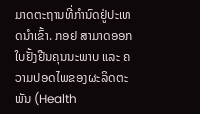ມາດຕະຖານທີ່ກໍານົດຢູ່ປະເທດນໍາເຂົ້າ. ກອຢ ສາມາດອອກໃບຢັ້ງຢືນຄຸນນະພາບ ແລະ ຄວາມປອດໄພຂອງຜະລິດຕະພັນ (Health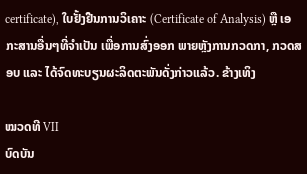certificate), ໃບຢັ້ງຢືນການວິເຄາະ (Certificate of Analysis) ຫຼື ເອກະສານອື່ນໆທີ່ຈໍາເປັນ ເພື່ອການສົ່ງອອກ ພາຍຫຼັງການກວດກາ, ກວດສອບ ແລະ ໄດ້ຈົດທະບຽນຜະລິດຕະພັນດັ່ງກ່າວແລ້ວ. ຂ້າງເທິງ

ໝວດທີ VII
ບົດບັນ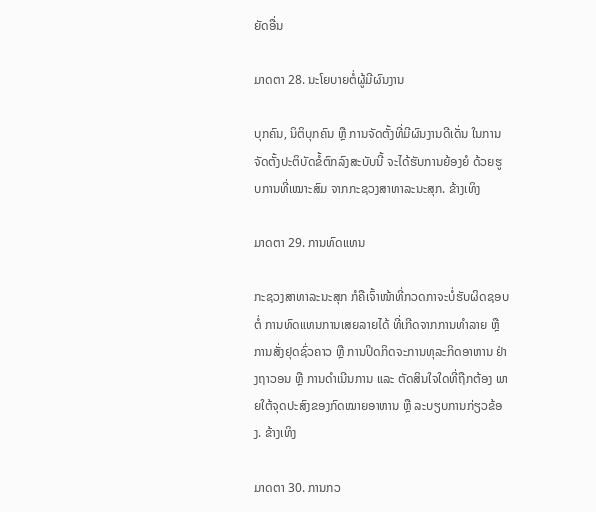ຍັດອື່ນ

ມາດຕາ 28. ນະໂຍບາຍຕໍ່ຜູ້ມີຜົນງານ

ບຸກຄົນ, ນິຕິບຸກຄົນ ຫຼື ການຈັດຕັ້ງທີ່ມີຜົນງານດີເດັ່ນ ໃນການຈັດຕັ້ງປະຕິບັດຂໍ້ຕົກລົງສະບັບນີ້ ຈະໄດ້ຮັບການຍ້ອງຍໍ ດ້ວຍຮູບການທີ່ເໝາະສົມ ຈາກກະຊວງສາທາລະນະສຸກ. ຂ້າງເທິງ

ມາດຕາ 29. ການທົດແທນ

ກະຊວງສາທາລະນະສຸກ ກໍຄືເຈົ້າໜ້າທີ່ກວດກາຈະບໍ່ຮັບຜິດຊອບຕໍ່ ການທົດແທນການເສຍລາຍໄດ້ ທີ່ເກີດຈາກການທໍາລາຍ ຫຼື ການສັ່ງຢຸດຊົ່ວຄາວ ຫຼື ການປິດກິດຈະການທຸລະກິດອາຫານ ຢ່າງຖາວອນ ຫຼື ການດໍາເນີນການ ແລະ ຕັດສິນໃຈໃດທີ່ຖືກຕ້ອງ ພາຍໃຕ້ຈຸດປະສົງຂອງກົດໝາຍອາຫານ ຫຼື ລະບຽບການກ່ຽວຂ້ອງ. ຂ້າງເທິງ

ມາດຕາ 30. ການກວ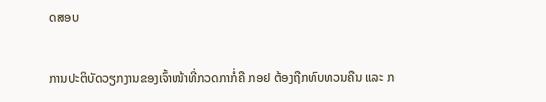ດສອບ

ການປະຕິບັດວຽກງານຂອງເຈົ້າໜ້າທີ່ກວດກາກໍ່ຄື ກອຢ ຕ້ອງຖືກທົບທວນຄືນ ແລະ ກ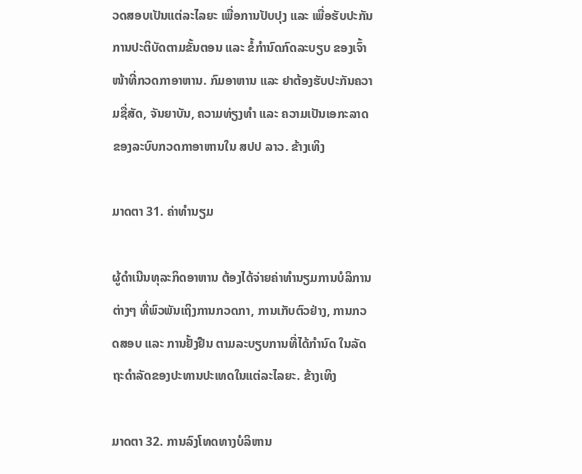ວດສອບເປັນແຕ່ລະໄລຍະ ເພື່ອການປັບປຸງ ແລະ ເພື່ອຮັບປະກັນການປະຕິບັດຕາມຂັ້ນຕອນ ແລະ ຂໍ້ກໍານົດກົດລະບຽບ ຂອງເຈົ້າໜ້າທີ່ກວດກາອາຫານ. ກົມອາຫານ ແລະ ຢາຕ້ອງຮັບປະກັນຄວາມຊື່ສັດ, ຈັນຍາບັນ, ຄວາມທ່ຽງທໍາ ແລະ ຄວາມເປັນເອກະລາດຂອງລະບົບກວດກາອາຫານໃນ ສປປ ລາວ. ຂ້າງເທິງ

ມາດຕາ 31. ຄ່າທໍານຽມ

ຜູ້ດໍາເນີນທຸລະກິດອາຫານ ຕ້ອງໄດ້ຈ່າຍຄ່າທໍານຽມການບໍລິການຕ່າງໆ ທີ່ພົວພັນເຖິງການກວດກາ, ການເກັບຕົວຢ່າງ, ການກວດສອບ ແລະ ການຢັ້ງຢືນ ຕາມລະບຽບການທີ່ໄດ້ກໍານົດ ໃນລັດຖະດໍາລັດຂອງປະທານປະເທດໃນແຕ່ລະໄລຍະ. ຂ້າງເທິງ

ມາດຕາ 32. ການລົງໂທດທາງບໍລິຫານ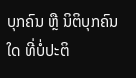ບຸກຄົນ ຫຼື ນິຕິບຸກຄົນໃດ ທີ່ບໍ່ປະຕິ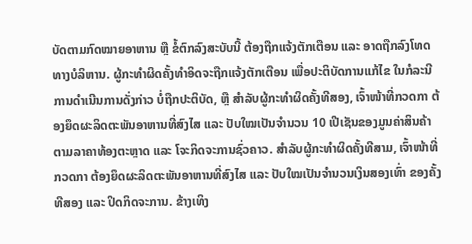ບັດຕາມກົດໝາຍອາຫານ ຫຼື ຂໍ້ຕົກລົງສະບັບນີ້ ຕ້ອງຖືກແຈ້ງຕັກເຕືອນ ແລະ ອາດຖືກລົງໂທດທາງບໍລິຫານ. ຜູ້ກະທໍາຜິດຄັ້ງທໍາອິດຈະຖືກແຈ້ງຕັກເຕືອນ ເພື່ອປະຕິບັດການແກ້ໄຂ ໃນກໍລະນີການດໍາເນີນການດັ່ງກ່າວ ບໍ່ຖືກປະຕິບັດ, ຫຼື ສໍາລັບຜູ້ກະທໍາຜິດຄັ້ງທີສອງ, ເຈົ້າໜ້າທີ່ກວດກາ ຕ້ອງຍຶດຜະລິດຕະພັນອາຫານທີ່ສົງໄສ ແລະ ປັບໃໝເປັນຈໍານວນ 10 ເປີເຊັນຂອງມູນຄ່າສິນຄ້າ ຕາມລາຄາທ້ອງຕະຫຼາດ ແລະ ໂຈະກິດຈະການຊົ່ວຄາວ. ສໍາລັບຜູ້ກະທໍາຜິດຄັ້ງທີສາມ, ເຈົ້າໜ້າທີ່ກວດກາ ຕ້ອງຍຶດຜະລິດຕະພັນອາຫານທີ່ສົງໄສ ແລະ ປັບໃໝເປັນຈໍານວນເງິນສອງເທົ່າ ຂອງຄັ້ງທີສອງ ແລະ ປິດກິດຈະການ. ຂ້າງເທິງ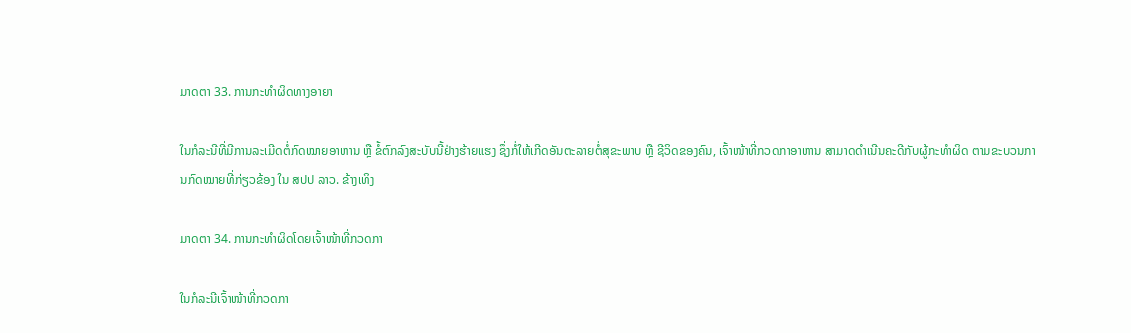ມາດຕາ 33. ການກະທໍາຜິດທາງອາຍາ

ໃນກໍລະນີທີ່ມີການລະເມີດຕໍ່ກົດໝາຍອາຫານ ຫຼື ຂໍ້ຕົກລົງສະບັບນີ້ຢ່າງຮ້າຍແຮງ ຊຶ່ງກໍ່ໃຫ້ເກີດອັນຕະລາຍຕໍ່ສຸຂະພາບ ຫຼື ຊີວິດຂອງຄົນ, ເຈົ້າໜ້າທີ່ກວດກາອາຫານ ສາມາດດໍາເນີນຄະດີກັບຜູ້ກະທໍາຜິດ ຕາມຂະບວນການກົດໝາຍທີ່ກ່ຽວຂ້ອງ ໃນ ສປປ ລາວ. ຂ້າງເທິງ

ມາດຕາ 34. ການກະທໍາຜິດໂດຍເຈົ້າໜ້າທີ່ກວດກາ

ໃນກໍລະນີເຈົ້າໜ້າທີ່ກວດກາ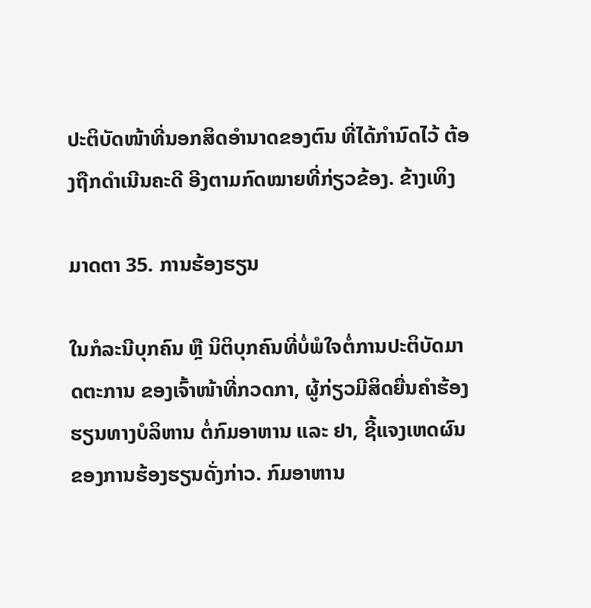ປະຕິບັດໜ້າທີ່ນອກສິດອໍານາດຂອງຕົນ ທີ່ໄດ້ກໍານົດໄວ້ ຕ້ອງຖືກດໍາເນີນຄະດີ ອີງຕາມກົດໝາຍທີ່ກ່ຽວຂ້ອງ. ຂ້າງເທິງ

ມາດຕາ 35. ການຮ້ອງຮຽນ

ໃນກໍລະນີບຸກຄົນ ຫຼື ນິຕິບຸກຄົນທີ່ບໍ່ພໍໃຈຕໍ່ການປະຕິບັດມາດຕະການ ຂອງເຈົ້າໜ້າທີ່ກວດກາ, ຜູ້ກ່ຽວມີສິດຍື່ນຄໍາຮ້ອງຮຽນທາງບໍລິຫານ ຕໍ່ກົມອາຫານ ແລະ ຢາ, ຊີ້ແຈງເຫດຜົນຂອງການຮ້ອງຮຽນດັ່ງກ່າວ. ກົມອາຫານ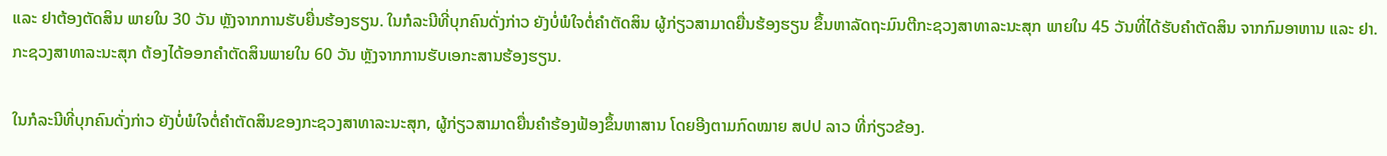ແລະ ຢາຕ້ອງຕັດສິນ ພາຍໃນ 30 ວັນ ຫຼັງຈາກການຮັບຍື່ນຮ້ອງຮຽນ. ໃນກໍລະນີທີ່ບຸກຄົນດັ່ງກ່າວ ຍັງບໍ່ພໍໃຈຕໍ່ຄໍາຕັດສິນ ຜູ້ກ່ຽວສາມາດຍື່ນຮ້ອງຮຽນ ຂຶ້ນຫາລັດຖະມົນຕີກະຊວງສາທາລະນະສຸກ ພາຍໃນ 45 ວັນທີ່ໄດ້ຮັບຄໍາຕັດສິນ ຈາກກົມອາຫານ ແລະ ຢາ. ກະຊວງສາທາລະນະສຸກ ຕ້ອງໄດ້ອອກຄໍາຕັດສິນພາຍໃນ 60 ວັນ ຫຼັງຈາກການຮັບເອກະສານຮ້ອງຮຽນ.

ໃນກໍລະນີທີ່ບຸກຄົນດັ່ງກ່າວ ຍັງບໍ່ພໍໃຈຕໍ່ຄໍາຕັດສິນຂອງກະຊວງສາທາລະນະສຸກ, ຜູ້ກ່ຽວສາມາດຍື່ນຄໍາຮ້ອງຟ້ອງຂຶ້ນຫາສານ ໂດຍອີງຕາມກົດໝາຍ ສປປ ລາວ ທີ່ກ່ຽວຂ້ອງ.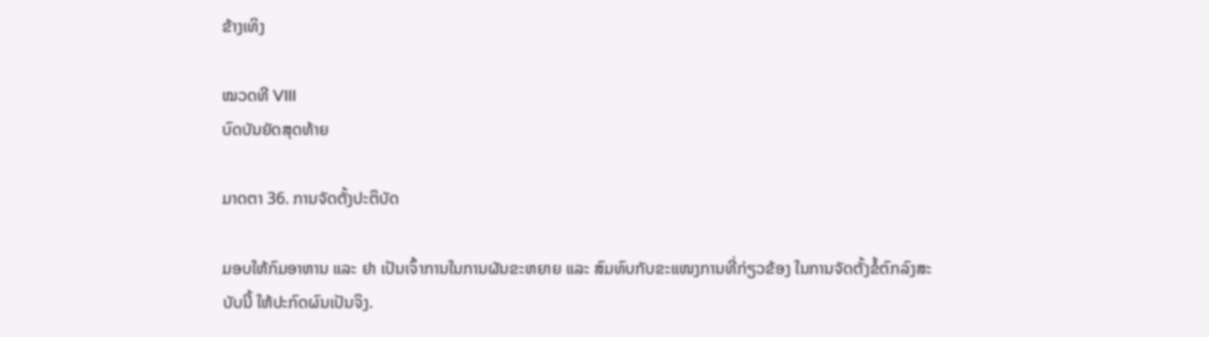ຂ້າງເທິງ

ໝວດທີ VIII
ບົດບັນຍັດສຸດທ້າຍ

ມາດຕາ 36. ການຈັດຕັ້ງປະຕິບັດ

ມອບໃຫ້ກົມອາຫານ ແລະ ຢາ ເປັນເຈົ້າການໃນການຜັນຂະຫຍາຍ ແລະ ສົມທົບກັບຂະແໜງການທີ່ກ່ຽວຂ້ອງ ໃນການຈັດຕັ້ງຂໍ້ຕົກລົງສະບັບນີ້ ໃຫ້ປະກົດຜົນເປັນຈິງ.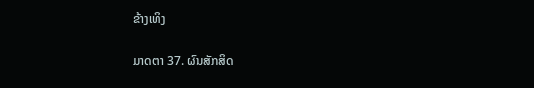ຂ້າງເທິງ

ມາດຕາ 37. ຜົນສັກສິດ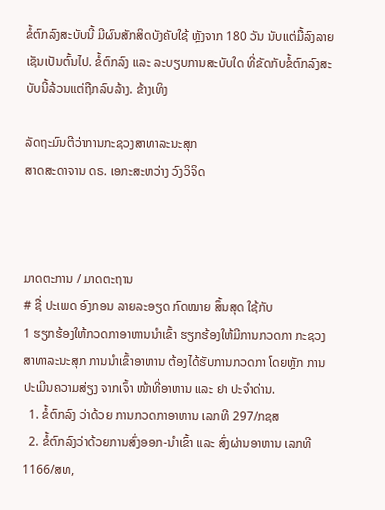ຂໍ້ຕົກລົງສະບັບນີ້ ມີຜົນສັກສິດບັງຄັບໃຊ້ ຫຼັງຈາກ 180 ວັນ ນັບແຕ່ມື້ລົງລາຍເຊັນເປັນຕົ້ນໄປ. ຂໍ້ຕົກລົງ ແລະ ລະບຽບການສະບັບໃດ ທີ່ຂັດກັບຂໍ້ຕົກລົງສະບັບນີ້ລ້ວນແຕ່ຖືກລົບລ້າງ. ຂ້າງເທິງ

ລັດຖະມົນຕີວ່າການກະຊວງສາທາລະນະສຸກ
ສາດສະດາຈານ ດຣ. ເອກະສະຫວ່າງ ວົງວິຈິດ



ມາດຕະການ / ມາດຕະຖານ
# ຊື່ ປະເພດ ອົງກອນ ລາຍລະອຽດ ກົດໝາຍ ສຶ້ນສຸດ ໃຊ້ກັບ
1 ຮຽກຮ້ອງໃຫ້ກວດກາອາຫານນຳເຂົ້າ ຮຽກຮ້ອງໃຫ້ມີການກວດກາ ກະຊວງ ສາທາລະນະສຸກ ການນໍາເຂົ້າອາຫານ ຕ້ອງໄດ້ຮັບການກວດກາ ໂດຍຫຼັກ ການປະເມີນຄວາມສ່ຽງ ຈາກເຈົ້າ ໜ້າທີ່ອາຫານ ແລະ ຢາ ປະຈໍາດ່ານ.
  1. ຂໍ້ຕົກລົງ ວ່າດ້ວຍ ການກວດກາອາຫານ ເລກທີ 297/ກຊສ
  2. ຂໍ້ຕົກລົງວ່າດ້ວຍການສົ່ງອອກ-ນຳເຂົ້າ ແລະ ສົ່ງຜ່ານອາຫານ ເລກທີ 1166/ສທ,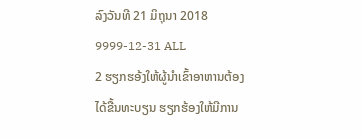ລົງວັນທີ 21 ມິຖຸນາ 2018
9999-12-31 ALL
2 ຮຽກຮອ້ງໃຫ້ຜູ້ນຳເຂົ້າອາຫານຕ້ອງໄດ້ຂື້ນທະບຽນ ຮຽກຮ້ອງໃຫ້ມີການ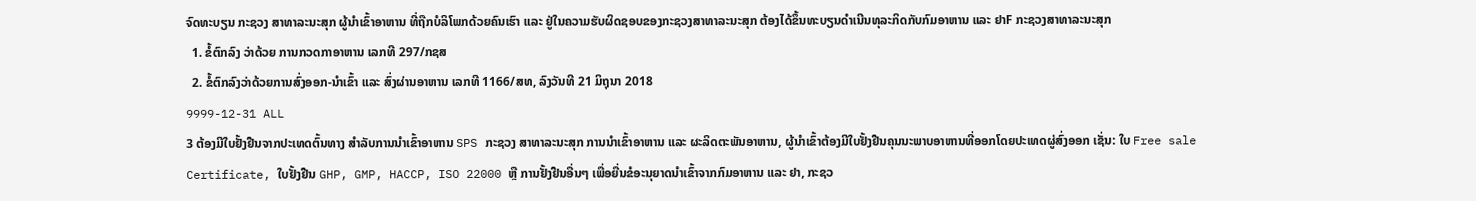ຈົດທະບຽນ ກະຊວງ ສາທາລະນະສຸກ ຜູ້ນຳເຂົ້າອາຫານ ທີ່ຖືກບໍລິໂພກດ້ວຍຄົນເຮົາ ແລະ ຢູ່ໃນຄວາມຮັບຜິດຊອບຂອງກະຊວງສາທາລະນະສຸກ ຕ້ອງໄດ້ຂຶ້ນທະບຽນດໍາເນີນທຸລະກິດກັບກົມອາຫານ ແລະ ຢາF ກະຊວງສາທາລະນະສຸກ
  1. ຂໍ້ຕົກລົງ ວ່າດ້ວຍ ການກວດກາອາຫານ ເລກທີ 297/ກຊສ
  2. ຂໍ້ຕົກລົງວ່າດ້ວຍການສົ່ງອອກ-ນຳເຂົ້າ ແລະ ສົ່ງຜ່ານອາຫານ ເລກທີ 1166/ສທ, ລົງວັນທີ 21 ມິຖຸນາ 2018
9999-12-31 ALL
3 ຕ້ອງມີໃບຢັ້ງຢືນຈາກປະເທດຕົ້ນທາງ ສຳລັບການນຳເຂົ້າອາຫານ SPS ກະຊວງ ສາທາລະນະສຸກ ການນຳເຂົ້າອາຫານ ແລະ ຜະລິດຕະພັນອາຫານ, ຜູ້ນຳເຂົ້າຕ້ອງມີໃບຢັ້ງຢືນຄຸນນະພາບອາຫານທີ່ອອກໂດຍປະເທດຜູ່ສົ່ງອອກ ເຊັ່ນ: ໃບ Free sale Certificate, ໃບຢັ້ງຢືນ GHP, GMP, HACCP, ISO 22000 ຫຼື ການຢັ້ງຢືນອື່ນໆ ເພື່ອຍື່ນຂໍອະນຸຍາດນຳເຂົ້າຈາກກົມອາຫານ ແລະ ຢາ, ກະຊວ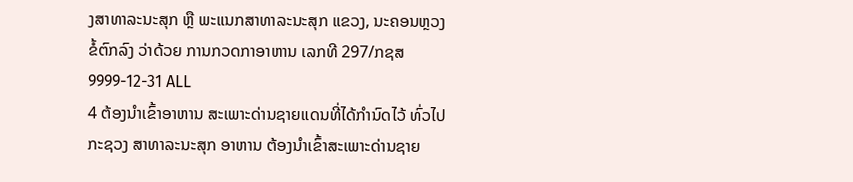ງສາທາລະນະສຸກ ຫຼື ພະແນກສາທາລະນະສຸກ ແຂວງ, ນະຄອນຫຼວງ ຂໍ້ຕົກລົງ ວ່າດ້ວຍ ການກວດກາອາຫານ ເລກທີ 297/ກຊສ 9999-12-31 ALL
4 ຕ້ອງນຳເຂົ້າອາຫານ ສະເພາະດ່ານຊາຍແດນທີ່ໄດ້ກຳນົດໄວ້ ທົ່ວໄປ ກະຊວງ ສາທາລະນະສຸກ ອາຫານ ຕ້ອງນຳເຂົ້າສະເພາະດ່ານຊາຍ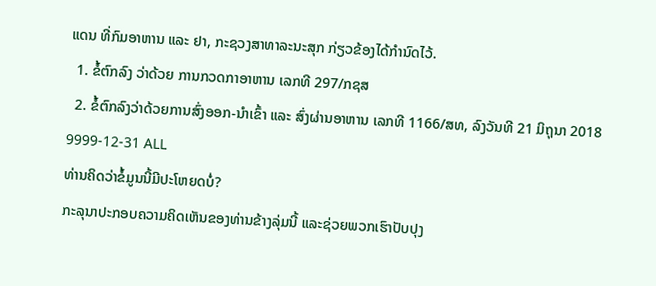ແດນ ທີ່ກົມອາຫານ ແລະ ຢາ, ກະຊວງສາທາລະນະສຸກ ກ່ຽວຂ້ອງໄດ້ກໍານົດໄວ້.
  1. ຂໍ້ຕົກລົງ ວ່າດ້ວຍ ການກວດກາອາຫານ ເລກທີ 297/ກຊສ
  2. ຂໍ້ຕົກລົງວ່າດ້ວຍການສົ່ງອອກ-ນຳເຂົ້າ ແລະ ສົ່ງຜ່ານອາຫານ ເລກທີ 1166/ສທ, ລົງວັນທີ 21 ມິຖຸນາ 2018
9999-12-31 ALL
ທ່ານຄິດວ່າຂໍ້ມູນນີ້ມີປະໂຫຍດບໍ່?
ກະລຸນາປະກອບຄວາມຄິດເຫັນຂອງທ່ານຂ້າງລຸ່ມນີ້ ແລະຊ່ວຍພວກເຮົາປັບປຸງ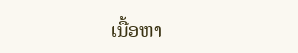ເນື້ອຫາ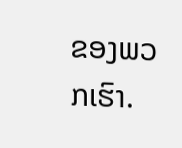ຂອງພວກເຮົາ.